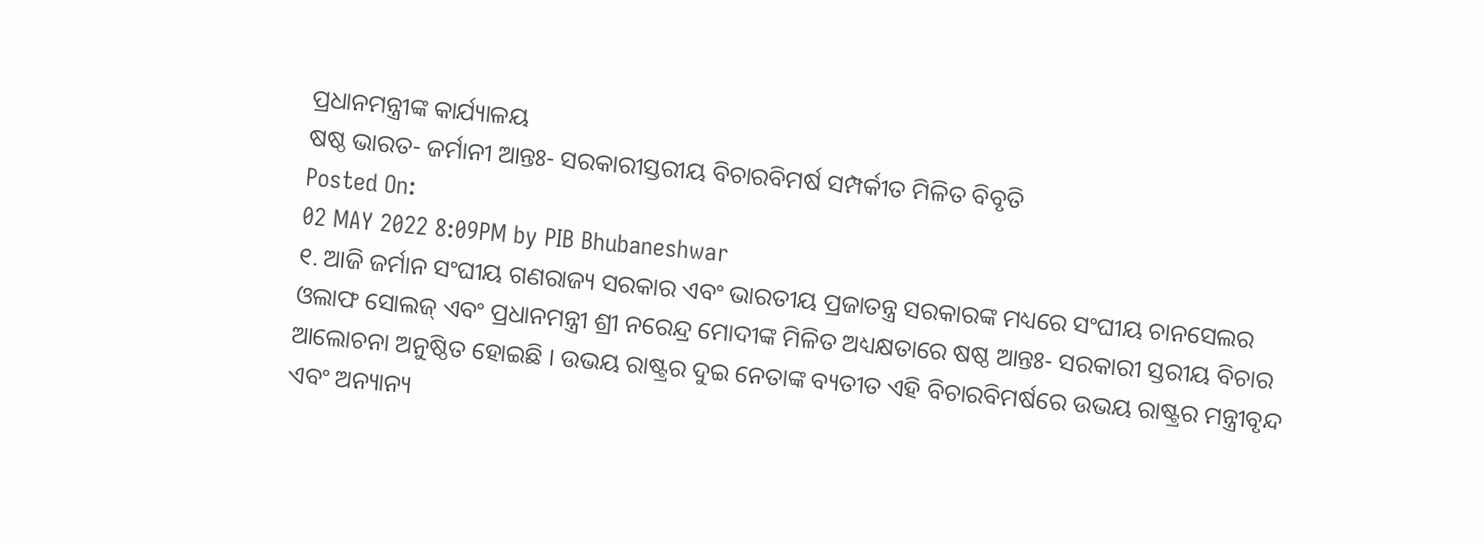ପ୍ରଧାନମନ୍ତ୍ରୀଙ୍କ କାର୍ଯ୍ୟାଳୟ
ଷଷ୍ଠ ଭାରତ- ଜର୍ମାନୀ ଆନ୍ତଃ- ସରକାରୀସ୍ତରୀୟ ବିଚାରବିମର୍ଷ ସମ୍ପର୍କୀତ ମିଳିତ ବିବୃତି
Posted On:
02 MAY 2022 8:09PM by PIB Bhubaneshwar
୧. ଆଜି ଜର୍ମାନ ସଂଘୀୟ ଗଣରାଜ୍ୟ ସରକାର ଏବଂ ଭାରତୀୟ ପ୍ରଜାତନ୍ତ୍ର ସରକାରଙ୍କ ମଧ୍ୟରେ ସଂଘୀୟ ଚାନସେଲର ଓଲାଫ ସୋଲଜ୍ ଏବଂ ପ୍ରଧାନମନ୍ତ୍ରୀ ଶ୍ରୀ ନରେନ୍ଦ୍ର ମୋଦୀଙ୍କ ମିଳିତ ଅଧ୍ୟକ୍ଷତାରେ ଷଷ୍ଠ ଆନ୍ତଃ- ସରକାରୀ ସ୍ତରୀୟ ବିଚାର ଆଲୋଚନା ଅନୁଷ୍ଠିତ ହୋଇଛି । ଉଭୟ ରାଷ୍ଟ୍ରର ଦୁଇ ନେତାଙ୍କ ବ୍ୟତୀତ ଏହି ବିଚାରବିମର୍ଷରେ ଉଭୟ ରାଷ୍ଟ୍ରର ମନ୍ତ୍ରୀବୃନ୍ଦ ଏବଂ ଅନ୍ୟାନ୍ୟ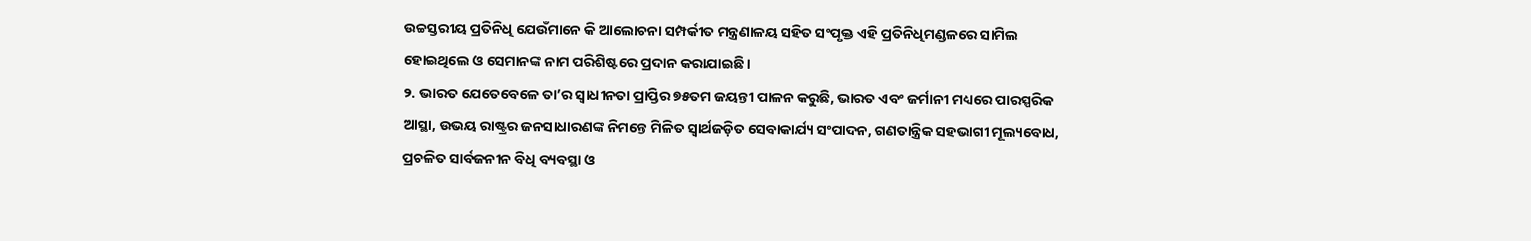ଉଚ୍ଚସ୍ତରୀୟ ପ୍ରତିନିଧି ଯେଉଁମାନେ କି ଆଲୋଚନା ସମ୍ପର୍କୀତ ମନ୍ତ୍ରଣାଳୟ ସହିତ ସଂପୃକ୍ତ ଏହି ପ୍ରତିନିଧିମଣ୍ଡଳରେ ସାମିଲ ହୋଇଥିଲେ ଓ ସେମାନଙ୍କ ନାମ ପରିଶିଷ୍ଟରେ ପ୍ରଦାନ କରାଯାଇଛି ।
୨. ଭାରତ ଯେତେବେଳେ ତା’ର ସ୍ୱାଧୀନତା ପ୍ରାପ୍ତିର ୭୫ତମ ଜୟନ୍ତୀ ପାଳନ କରୁଛି, ଭାରତ ଏବଂ ଜର୍ମାନୀ ମଧ୍ୟରେ ପାରସ୍ପରିକ ଆସ୍ଥା, ଉଭୟ ରାଷ୍ଟ୍ରର ଜନସାଧାରଣଙ୍କ ନିମନ୍ତେ ମିଳିତ ସ୍ୱାର୍ଥଜଡ଼ିତ ସେବାକାର୍ଯ୍ୟ ସଂପାଦନ, ଗଣତାନ୍ତ୍ରିକ ସହଭାଗୀ ମୂଲ୍ୟବୋଧ, ପ୍ରଚଳିତ ସାର୍ବଜନୀନ ବିଧି ବ୍ୟବସ୍ଥା ଓ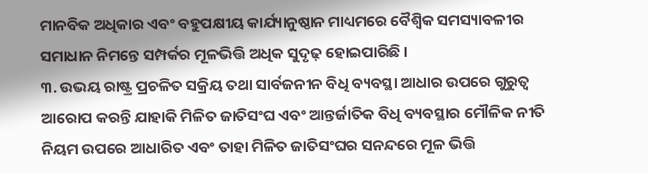ମାନବିକ ଅଧିକାର ଏବଂ ବହୁପକ୍ଷୀୟ କାର୍ଯ୍ୟାନୁଷ୍ଠାନ ମାଧ୍ୟମରେ ବୈଶ୍ୱିକ ସମସ୍ୟାବଳୀର ସମାଧାନ ନିମନ୍ତେ ସମ୍ପର୍କର ମୂଳଭିତ୍ତି ଅଧିକ ସୁଦୃଢ଼ ହୋଇପାରିଛି ।
୩. ଉଭୟ ରାଷ୍ଟ୍ର ପ୍ରଚଳିତ ସକ୍ରିୟ ତଥା ସାର୍ବଜନୀନ ବିଧି ବ୍ୟବସ୍ଥା ଆଧାର ଉପରେ ଗୁରୁତ୍ୱ ଆରୋପ କରନ୍ତି ଯାହାକି ମିଳିତ ଜାତିସଂଘ ଏବଂ ଆନ୍ତର୍ଜାତିକ ବିଧି ବ୍ୟବସ୍ଥାର ମୌଳିକ ନୀତି ନିୟମ ଉପରେ ଆଧାରିତ ଏବଂ ତାହା ମିଳିତ ଜାତିସଂଘର ସନନ୍ଦରେ ମୂଳ ଭିତ୍ତି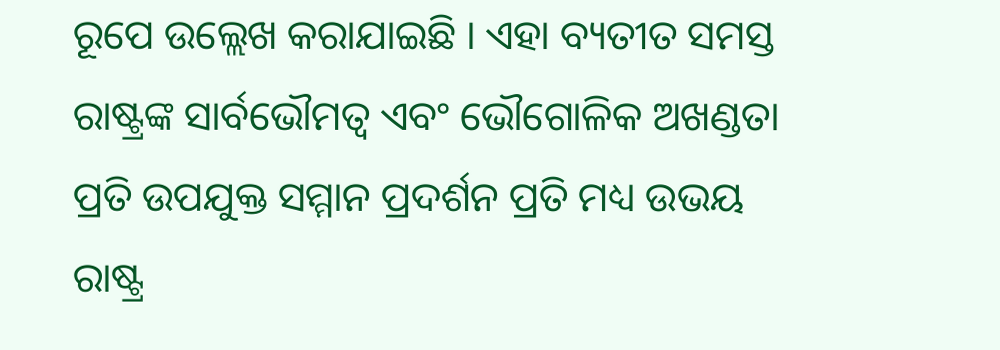ରୂପେ ଉଲ୍ଲେଖ କରାଯାଇଛି । ଏହା ବ୍ୟତୀତ ସମସ୍ତ ରାଷ୍ଟ୍ରଙ୍କ ସାର୍ବଭୌମତ୍ୱ ଏବଂ ଭୌଗୋଳିକ ଅଖଣ୍ଡତା ପ୍ରତି ଉପଯୁକ୍ତ ସମ୍ମାନ ପ୍ରଦର୍ଶନ ପ୍ରତି ମଧ୍ୟ ଉଭୟ ରାଷ୍ଟ୍ର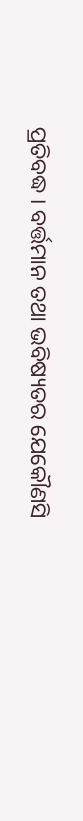ପ୍ରତିବଦ୍ଧ । ବର୍ତ୍ତମାନ ତଥା ଭବିଷ୍ୟତର ଯେକୌଣସି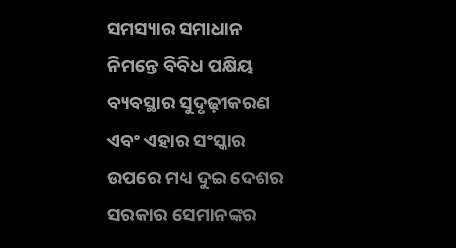ସମସ୍ୟାର ସମାଧାନ ନିମନ୍ତେ ବିବିଧ ପକ୍ଷିୟ ବ୍ୟବସ୍ଥାର ସୁଦୃଢ଼ୀକରଣ ଏବଂ ଏହାର ସଂସ୍କାର ଉପରେ ମଧ୍ୟ ଦୁଇ ଦେଶର ସରକାର ସେମାନଙ୍କର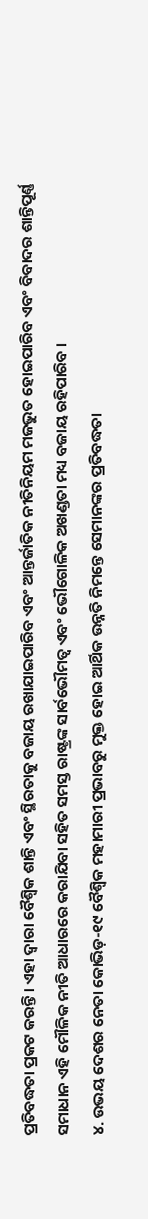ପ୍ରତିବଦ୍ଧତା ପ୍ରକଟ କରନ୍ତି । ଏହା ଦ୍ୱାରା ବୈଶ୍ୱିକ ଶାନ୍ତି ଏବଂ ସ୍ଥିରତାକୁ ବଜାୟ ରଖାଯାଇପାରିବ ଏବଂ ଆନ୍ତର୍ଜାତିକ ନୀତିନିୟମ ମଜଭୁତ ହୋଇପାରିବ ଏବଂ ବିବାଦର ଶାନ୍ତିପୂର୍ଣ୍ଣ ସମାଧାନ ଏହି ମୌଳିକ ନୀତି ଆଧାରରେ କରାଯିବା ସହିତ ସମସ୍ତ ରାଷ୍ଟ୍ରଙ୍କ ସାର୍ବଭୌମତ୍ୱ ଏବଂ ଭୌଗୋଳିକ ଅଖଣ୍ଡତା ମଧ୍ୟ ବଜାୟ ରହିପାରିବ ।
୪. ଉଭୟ ଦେଶର ନେତା କୋଭିଡ଼-୧୯ ବୈଶ୍ୱିକ ମହାମାରୀ ପ୍ରଭାବରୁ ମୁକ୍ତ ହୋଇ ଆର୍ଥିକ ଉନ୍ନତି ନିମନ୍ତେ ସେମାନଙ୍କର ପ୍ରତିବଦ୍ଧତା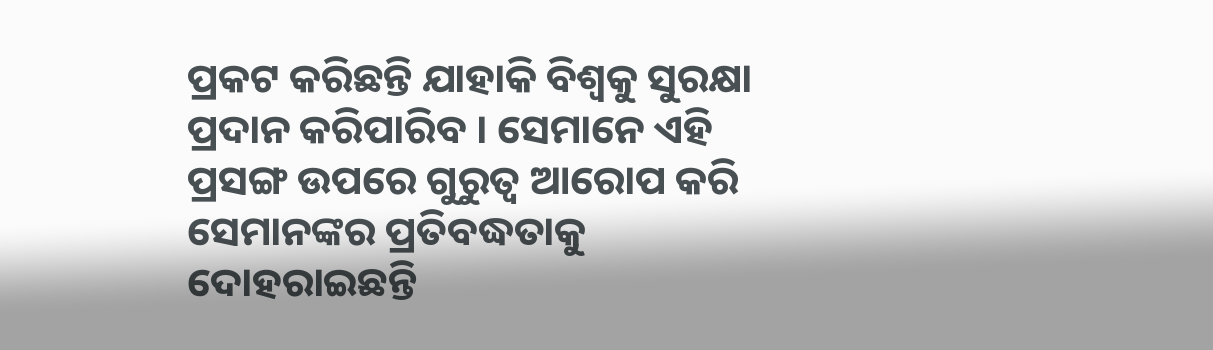ପ୍ରକଟ କରିଛନ୍ତି ଯାହାକି ବିଶ୍ୱକୁ ସୁରକ୍ଷା ପ୍ରଦାନ କରିପାରିବ । ସେମାନେ ଏହି ପ୍ରସଙ୍ଗ ଉପରେ ଗୁରୁତ୍ୱ ଆରୋପ କରି ସେମାନଙ୍କର ପ୍ରତିବଦ୍ଧତାକୁ ଦୋହରାଇଛନ୍ତି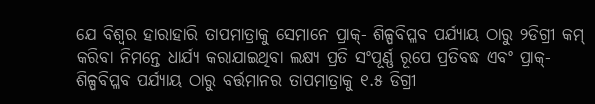ଯେ ବିଶ୍ୱର ହାରାହାରି ତାପମାତ୍ରାକୁ ସେମାନେ ପ୍ରାକ୍- ଶିଳ୍ପବିପ୍ଳବ ପର୍ଯ୍ୟାୟ ଠାରୁ ୨ଡିଗ୍ରୀ କମ୍ କରିବା ନିମନ୍ତେ ଧାର୍ଯ୍ୟ କରାଯାଇଥିବା ଲକ୍ଷ୍ୟ ପ୍ରତି ସଂପୂର୍ଣ୍ଣ ରୂପେ ପ୍ରତିବଦ୍ଧ ଏବଂ ପ୍ରାକ୍- ଶିଳ୍ପବିପ୍ଳବ ପର୍ଯ୍ୟାୟ ଠାରୁ ବର୍ତ୍ତମାନର ତାପମାତ୍ରାକୁ ୧.୫ ଡିଗ୍ରୀ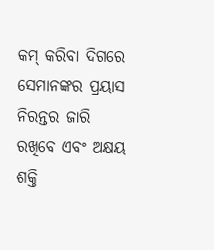କମ୍ କରିବା ଦିଗରେ ସେମାନଙ୍କର ପ୍ରୟାସ ନିରନ୍ତର ଜାରି ରଖିବେ ଏବଂ ଅକ୍ଷୟ ଶକ୍ତି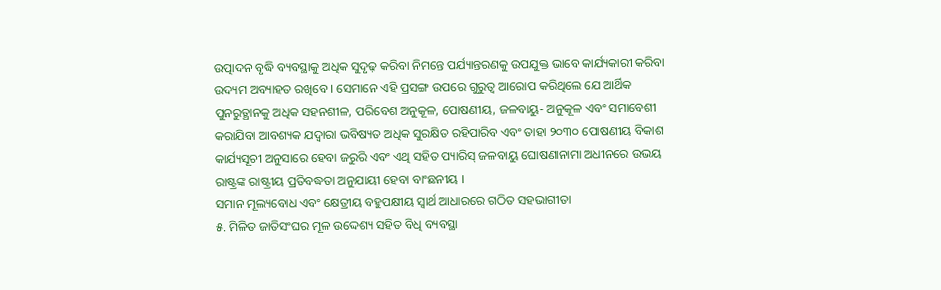ଉତ୍ପାଦନ ବୃଦ୍ଧି ବ୍ୟବସ୍ଥାକୁ ଅଧିକ ସୁଦୃଢ଼ କରିବା ନିମନ୍ତେ ପର୍ଯ୍ୟାନ୍ତରଣକୁ ଉପଯୁକ୍ତ ଭାବେ କାର୍ଯ୍ୟକାରୀ କରିବା ଉଦ୍ୟମ ଅବ୍ୟାହତ ରଖିବେ । ସେମାନେ ଏହି ପ୍ରସଙ୍ଗ ଉପରେ ଗୁରୁତ୍ୱ ଆରୋପ କରିଥିଲେ ଯେ ଆର୍ଥିକ ପୁନରୁତ୍ଥାନକୁ ଅଧିକ ସହନଶୀଳ, ପରିବେଶ ଅନୁକୂଳ, ପୋଷଣୀୟ, ଜଳବାୟୁ- ଅନୁକୂଳ ଏବଂ ସମାବେଶୀ କରାଯିବା ଆବଶ୍ୟକ ଯଦ୍ୱାରା ଭବିଷ୍ୟତ ଅଧିକ ସୁରକ୍ଷିତ ରହିପାରିବ ଏବଂ ତାହା ୨୦୩୦ ପୋଷଣୀୟ ବିକାଶ କାର୍ଯ୍ୟସୂଚୀ ଅନୁସାରେ ହେବା ଜରୁରି ଏବଂ ଏଥି ସହିତ ପ୍ୟାରିସ୍ ଜଳବାୟୁ ଘୋଷଣାନାମା ଅଧୀନରେ ଉଭୟ ରାଷ୍ଟ୍ରଙ୍କ ରାଷ୍ଟ୍ରୀୟ ପ୍ରତିବଦ୍ଧତା ଅନୁଯାୟୀ ହେବା ବାଂଛନୀୟ ।
ସମାନ ମୂଲ୍ୟବୋଧ ଏବଂ କ୍ଷେତ୍ରୀୟ ବହୁପକ୍ଷୀୟ ସ୍ୱାର୍ଥ ଆଧାରରେ ଗଠିତ ସହଭାଗୀତା
୫. ମିଳିତ ଜାତିସଂଘର ମୂଳ ଉଦ୍ଦେଶ୍ୟ ସହିତ ବିଧି ବ୍ୟବସ୍ଥା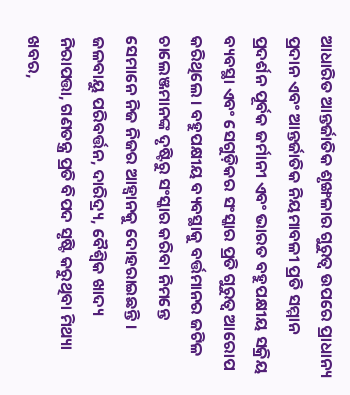ଆଧାରିତ ଆନ୍ତର୍ଜାତିକ ଶୃଙ୍ଖଳାର ଗୁରୁତ୍ୱ ଉପରେ ପ୍ରାଧାନ୍ୟ ପ୍ରଦାନ ଏବଂ ଆନ୍ତର୍ଜାତିକ ନିୟମାବଳୀ ପ୍ରତି ସମ୍ମାନ ପ୍ରଦର୍ଶନ ପୂର୍ବକ ଜର୍ମାନୀ ଏବଂ ଭାରତ ବହୁପକ୍ଷୀୟ ସକ୍ରିୟ ବ୍ୟବସ୍ଥା ଏବଂ ସେଗୁଡ଼ିକର ସଂସ୍କାର ପ୍ରତି ଗୁରୁତ୍ୱ ଆରୋପ କରିଥିଲେ । ବହୁପକ୍ଷୀୟ ବ୍ୟବସ୍ଥାକୁ ବର୍ତ୍ତମାନର ଜଟିଳ ଚାଲେଞ୍ଜମାନଙ୍କ ଦୃଷ୍ଟିରୁ ସଂସ୍କାର କରିବା ନିମନ୍ତେ ସେମାନେ ନିଜ ନିଜର ଆହ୍ୱାନକୁ ଦୋହରାଇଛନ୍ତି । ଜଳବାୟୁ ପରିବର୍ତ୍ତନ, ଦାରିଦ୍ର୍ୟ, ବୈଶ୍ୱିକ ଖାଦ୍ୟ ନିରାପତ୍ତା, ଗଣତନ୍ତ୍ର ପ୍ରତି ବିପଦ ସୃଷ୍ଟି କରୁଥିବା ମିଥ୍ୟା ଖବର,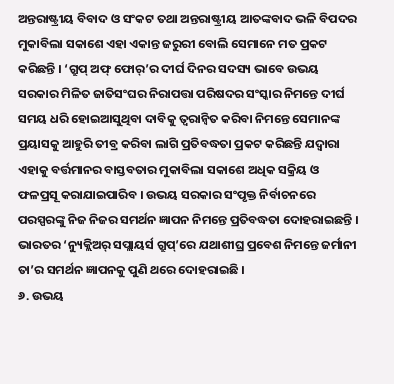ଅନ୍ତରାଷ୍ଟ୍ରୀୟ ବିବାଦ ଓ ସଂକଟ ତଥା ଅନ୍ତରାଷ୍ଟ୍ରୀୟ ଆତଙ୍କବାଦ ଭଳି ବିପଦର ମୁକାବିଲା ସକାଶେ ଏହା ଏକାନ୍ତ ଜରୁରୀ ବୋଲି ସେମାନେ ମତ ପ୍ରକଟ କରିଛନ୍ତି । ‘ଗ୍ରୁପ୍ ଅଫ୍ ଫୋର୍’ର ଦୀର୍ଘ ଦିନର ସଦସ୍ୟ ଭାବେ ଉଭୟ ସରକାର ମିଳିତ ଜାତିସଂଘର ନିରାପତ୍ତା ପରିଷଦର ସଂସ୍କାର ନିମନ୍ତେ ଦୀର୍ଘ ସମୟ ଧରି ହୋଇଆସୁଥିବା ଦାବିକୁ ତ୍ୱରାନ୍ୱିତ କରିବା ନିମନ୍ତେ ସେମାନଙ୍କ ପ୍ରୟାସକୁ ଆହୁରି ତୀବ୍ର କରିବା ଲାଗି ପ୍ରତିବଦ୍ଧତା ପ୍ରକଟ କରିଛନ୍ତି ଯଦ୍ୱାରା ଏହାକୁ ବର୍ତ୍ତମାନର ବାସ୍ତବତାର ମୁକାବିଲା ସକାଶେ ଅଧିକ ସକ୍ରିୟ ଓ ଫଳପ୍ରସୂ କରାଯାଇପାରିବ । ଉଭୟ ସରକାର ସଂପୃକ୍ତ ନିର୍ବାଚନରେ ପରସ୍ପରଙ୍କୁ ନିଜ ନିଜର ସମର୍ଥନ ଜ୍ଞାପନ ନିମନ୍ତେ ପ୍ରତିବଦ୍ଧତା ଦୋହରାଇଛନ୍ତି । ଭାରତର ‘ନ୍ୟୁକ୍ଲିଅର୍ ସପ୍ଲାୟର୍ସ ଗ୍ରୁପ୍’ରେ ଯଥାଶୀଘ୍ର ପ୍ରବେଶ ନିମନ୍ତେ ଜର୍ମାନୀ ତା’ର ସମର୍ଥନ ଜ୍ଞାପନକୁ ପୁଣି ଥରେ ଦୋହରାଇଛି ।
୬. ଉଭୟ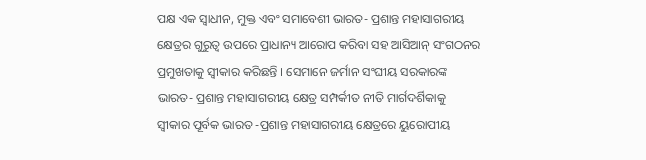ପକ୍ଷ ଏକ ସ୍ୱାଧୀନ, ମୁକ୍ତ ଏବଂ ସମାବେଶୀ ଭାରତ- ପ୍ରଶାନ୍ତ ମହାସାଗରୀୟ କ୍ଷେତ୍ରର ଗୁରୁତ୍ୱ ଉପରେ ପ୍ରାଧାନ୍ୟ ଆରୋପ କରିବା ସହ ଆସିଆନ୍ ସଂଗଠନର ପ୍ରମୁଖତାକୁ ସ୍ୱୀକାର କରିଛନ୍ତି । ସେମାନେ ଜର୍ମାନ ସଂଘୀୟ ସରକାରଙ୍କ ଭାରତ- ପ୍ରଶାନ୍ତ ମହାସାଗରୀୟ କ୍ଷେତ୍ର ସମ୍ପର୍କୀତ ନୀତି ମାର୍ଗଦର୍ଶିକାକୁ ସ୍ୱୀକାର ପୂର୍ବକ ଭାରତ -ପ୍ରଶାନ୍ତ ମହାସାଗରୀୟ କ୍ଷେତ୍ରରେ ୟୁରୋପୀୟ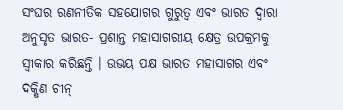ସଂଘର ରଣନୀତିକ ସହଯୋଗର ଗୁରୁତ୍ୱ ଏବଂ ଭାରତ ଦ୍ୱାରା ଅନୁସୃତ ଭାରତ- ପ୍ରଶାନ୍ତ ମହାସାଗରୀୟ କ୍ଷେତ୍ର ଉପକ୍ରମକୁ ସ୍ୱୀକାର କରିଛନ୍ତି । ଉଭୟ ପକ୍ଷ ଭାରତ ମହାସାଗର ଏବଂ ଦକ୍ଷିଣ ଚୀନ୍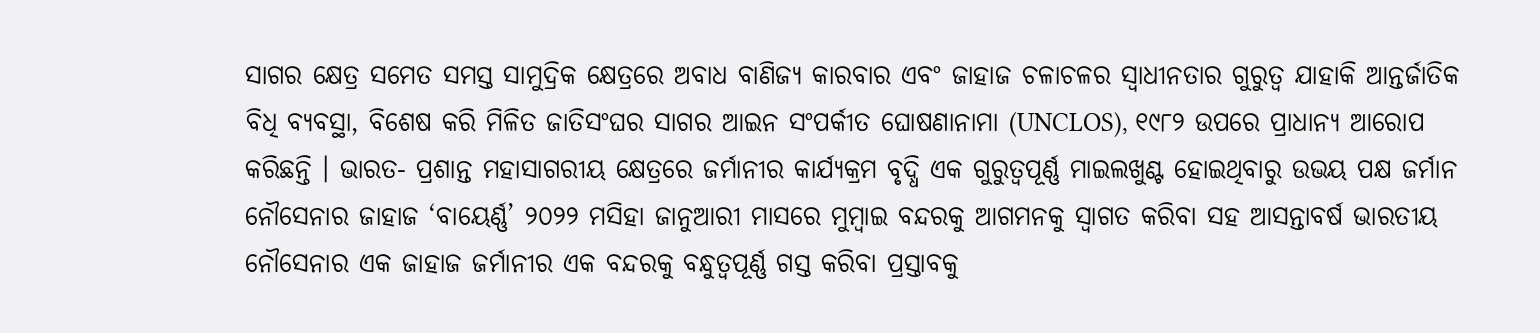ସାଗର କ୍ଷେତ୍ର ସମେତ ସମସ୍ତ ସାମୁଦ୍ରିକ କ୍ଷେତ୍ରରେ ଅବାଧ ବାଣିଜ୍ୟ କାରବାର ଏବଂ ଜାହାଜ ଚଳାଚଳର ସ୍ୱାଧୀନତାର ଗୁରୁତ୍ୱ ଯାହାକି ଆନ୍ତର୍ଜାତିକ ବିଧି ବ୍ୟବସ୍ଥା, ବିଶେଷ କରି ମିଳିତ ଜାତିସଂଘର ସାଗର ଆଇନ ସଂପର୍କୀତ ଘୋଷଣାନାମା (UNCLOS), ୧୯୮୨ ଉପରେ ପ୍ରାଧାନ୍ୟ ଆରୋପ କରିଛନ୍ତି । ଭାରତ- ପ୍ରଶାନ୍ତ ମହାସାଗରୀୟ କ୍ଷେତ୍ରରେ ଜର୍ମାନୀର କାର୍ଯ୍ୟକ୍ରମ ବୃଦ୍ଧି ଏକ ଗୁରୁତ୍ୱପୂର୍ଣ୍ଣ ମାଇଲଖୁଣ୍ଟ ହୋଇଥିବାରୁ ଉଭୟ ପକ୍ଷ ଜର୍ମାନ ନୌସେନାର ଜାହାଜ ‘ବାୟେର୍ଣ୍ଣ’ ୨୦୨୨ ମସିହା ଜାନୁଆରୀ ମାସରେ ମୁମ୍ବାଇ ବନ୍ଦରକୁ ଆଗମନକୁ ସ୍ୱାଗତ କରିବା ସହ ଆସନ୍ତାବର୍ଷ ଭାରତୀୟ ନୌସେନାର ଏକ ଜାହାଜ ଜର୍ମାନୀର ଏକ ବନ୍ଦରକୁ ବନ୍ଧୁତ୍ୱପୂର୍ଣ୍ଣ ଗସ୍ତ କରିବା ପ୍ରସ୍ତାବକୁ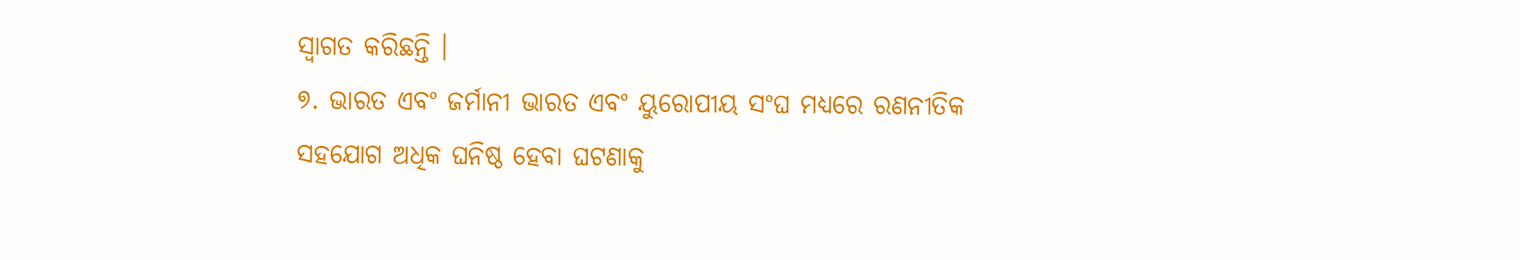ସ୍ୱାଗତ କରିଛନ୍ତି ।
୭. ଭାରତ ଏବଂ ଜର୍ମାନୀ ଭାରତ ଏବଂ ୟୁରୋପୀୟ ସଂଘ ମଧ୍ୟରେ ରଣନୀତିକ ସହଯୋଗ ଅଧିକ ଘନିଷ୍ଠ ହେବା ଘଟଣାକୁ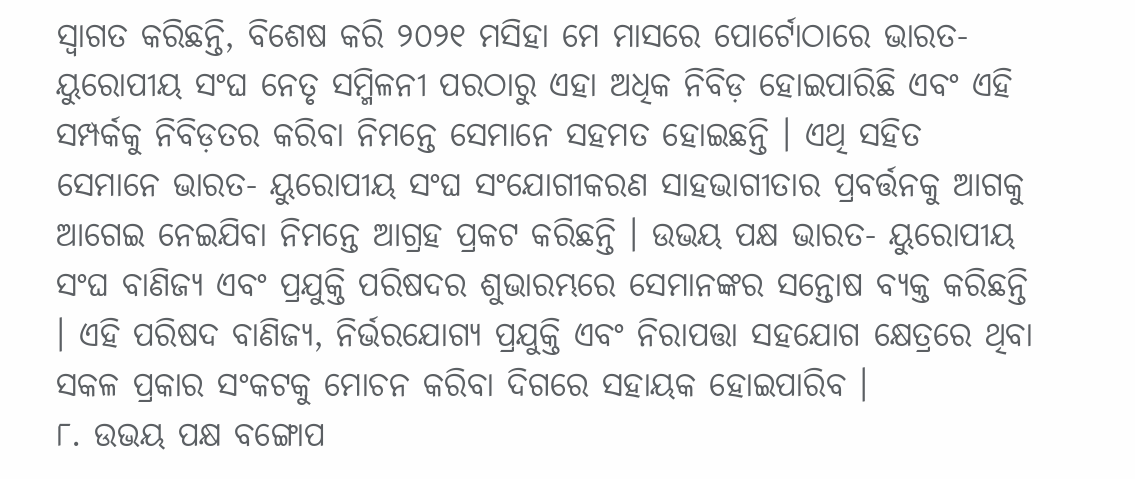ସ୍ୱାଗତ କରିଛନ୍ତି, ବିଶେଷ କରି ୨୦୨୧ ମସିହା ମେ ମାସରେ ପୋର୍ଟୋଠାରେ ଭାରତ- ୟୁରୋପୀୟ ସଂଘ ନେତୃ ସମ୍ମିଳନୀ ପରଠାରୁ ଏହା ଅଧିକ ନିବିଡ଼ ହୋଇପାରିଛି ଏବଂ ଏହି ସମ୍ପର୍କକୁ ନିବିଡ଼ତର କରିବା ନିମନ୍ତେ ସେମାନେ ସହମତ ହୋଇଛନ୍ତି । ଏଥି ସହିତ ସେମାନେ ଭାରତ- ୟୁରୋପୀୟ ସଂଘ ସଂଯୋଗୀକରଣ ସାହଭାଗୀତାର ପ୍ରବର୍ତ୍ତନକୁ ଆଗକୁ ଆଗେଇ ନେଇଯିବା ନିମନ୍ତେ ଆଗ୍ରହ ପ୍ରକଟ କରିଛନ୍ତି । ଉଭୟ ପକ୍ଷ ଭାରତ- ୟୁରୋପୀୟ ସଂଘ ବାଣିଜ୍ୟ ଏବଂ ପ୍ରଯୁକ୍ତି ପରିଷଦର ଶୁଭାରମ୍ଭରେ ସେମାନଙ୍କର ସନ୍ତୋଷ ବ୍ୟକ୍ତ କରିଛନ୍ତି । ଏହି ପରିଷଦ ବାଣିଜ୍ୟ, ନିର୍ଭରଯୋଗ୍ୟ ପ୍ରଯୁକ୍ତି ଏବଂ ନିରାପତ୍ତା ସହଯୋଗ କ୍ଷେତ୍ରରେ ଥିବା ସକଳ ପ୍ରକାର ସଂକଟକୁ ମୋଚନ କରିବା ଦିଗରେ ସହାୟକ ହୋଇପାରିବ ।
୮. ଉଭୟ ପକ୍ଷ ବଙ୍ଗୋପ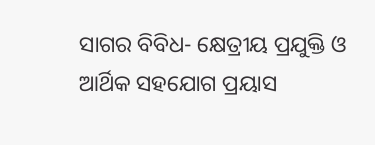ସାଗର ବିବିଧ- କ୍ଷେତ୍ରୀୟ ପ୍ରଯୁକ୍ତି ଓ ଆର୍ଥିକ ସହଯୋଗ ପ୍ରୟାସ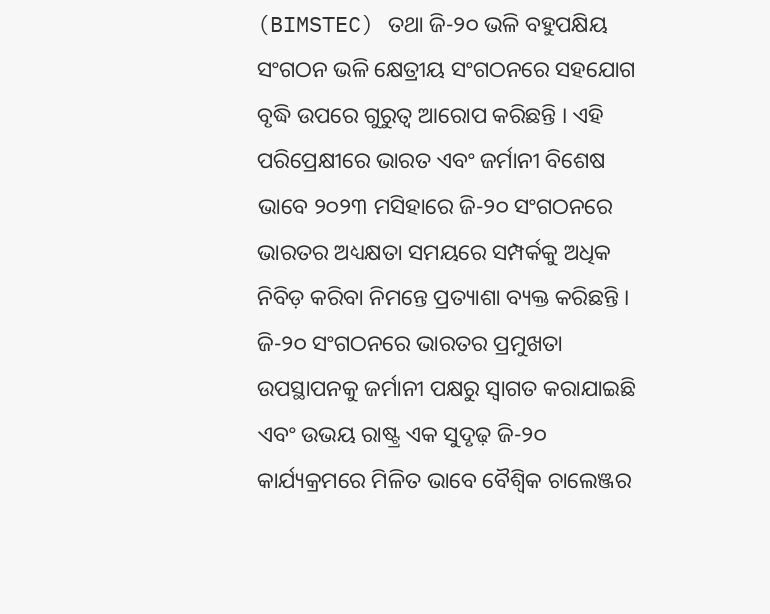(BIMSTEC) ତଥା ଜି-୨୦ ଭଳି ବହୁପକ୍ଷିୟ ସଂଗଠନ ଭଳି କ୍ଷେତ୍ରୀୟ ସଂଗଠନରେ ସହଯୋଗ ବୃଦ୍ଧି ଉପରେ ଗୁରୁତ୍ୱ ଆରୋପ କରିଛନ୍ତି । ଏହି ପରିପ୍ରେକ୍ଷୀରେ ଭାରତ ଏବଂ ଜର୍ମାନୀ ବିଶେଷ ଭାବେ ୨୦୨୩ ମସିହାରେ ଜି-୨୦ ସଂଗଠନରେ ଭାରତର ଅଧ୍ୟକ୍ଷତା ସମୟରେ ସମ୍ପର୍କକୁ ଅଧିକ ନିବିଡ଼ କରିବା ନିମନ୍ତେ ପ୍ରତ୍ୟାଶା ବ୍ୟକ୍ତ କରିଛନ୍ତି । ଜି-୨୦ ସଂଗଠନରେ ଭାରତର ପ୍ରମୁଖତା ଉପସ୍ଥାପନକୁ ଜର୍ମାନୀ ପକ୍ଷରୁ ସ୍ୱାଗତ କରାଯାଇଛି ଏବଂ ଉଭୟ ରାଷ୍ଟ୍ର ଏକ ସୁଦୃଢ଼ ଜି-୨୦ କାର୍ଯ୍ୟକ୍ରମରେ ମିଳିତ ଭାବେ ବୈଶ୍ୱିକ ଚାଲେଞ୍ଜର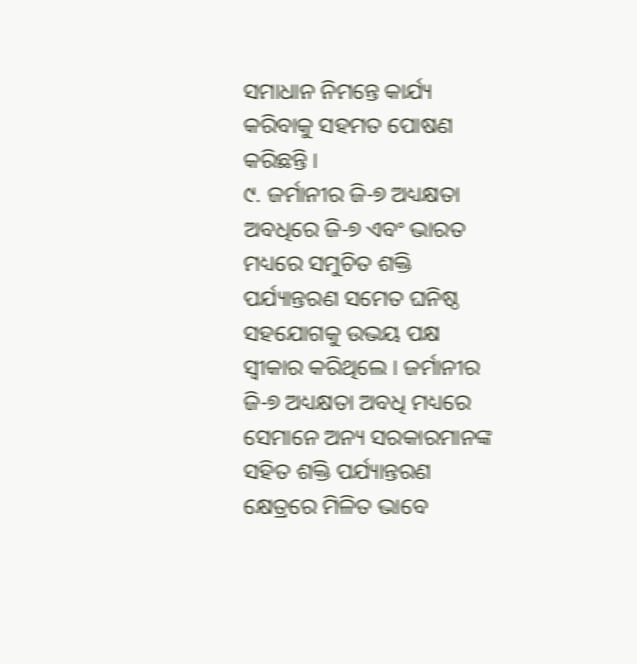ସମାଧାନ ନିମନ୍ତେ କାର୍ଯ୍ୟ କରିବାକୁ ସହମତ ପୋଷଣ କରିଛନ୍ତି ।
୯. ଜର୍ମାନୀର ଜି-୭ ଅଧ୍ୟକ୍ଷତା ଅବଧିରେ ଜି-୭ ଏବଂ ଭାରତ ମଧ୍ୟରେ ସମୁଚିତ ଶକ୍ତି ପର୍ଯ୍ୟାନ୍ତରଣ ସମେତ ଘନିଷ୍ଠ ସହଯୋଗକୁ ଉଭୟ ପକ୍ଷ ସ୍ୱୀକାର କରିଥିଲେ । ଜର୍ମାନୀର ଜି-୭ ଅଧ୍ୟକ୍ଷତା ଅବଧି ମଧ୍ୟରେ ସେମାନେ ଅନ୍ୟ ସରକାରମାନଙ୍କ ସହିତ ଶକ୍ତି ପର୍ଯ୍ୟାନ୍ତରଣ କ୍ଷେତ୍ରରେ ମିଳିତ ଭାବେ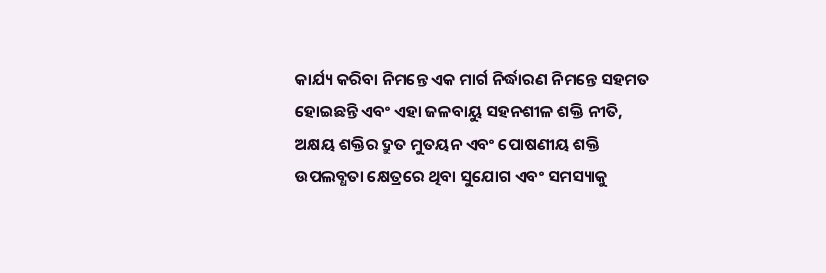କାର୍ଯ୍ୟ କରିବା ନିମନ୍ତେ ଏକ ମାର୍ଗ ନିର୍ଦ୍ଧାରଣ ନିମନ୍ତେ ସହମତ ହୋଇଛନ୍ତି ଏବଂ ଏହା ଜଳବାୟୁ ସହନଶୀଳ ଶକ୍ତି ନୀତି, ଅକ୍ଷୟ ଶକ୍ତିର ଦ୍ରୁତ ମୁତୟନ ଏବଂ ପୋଷଣୀୟ ଶକ୍ତି ଉପଲବ୍ଧତା କ୍ଷେତ୍ରରେ ଥିବା ସୁଯୋଗ ଏବଂ ସମସ୍ୟାକୁ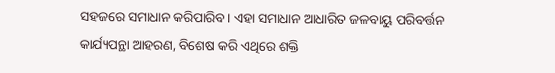ସହଜରେ ସମାଧାନ କରିପାରିବ । ଏହା ସମାଧାନ ଆଧାରିତ ଜଳବାୟୁ ପରିବର୍ତ୍ତନ କାର୍ଯ୍ୟପନ୍ଥା ଆହରଣ, ବିଶେଷ କରି ଏଥିରେ ଶକ୍ତି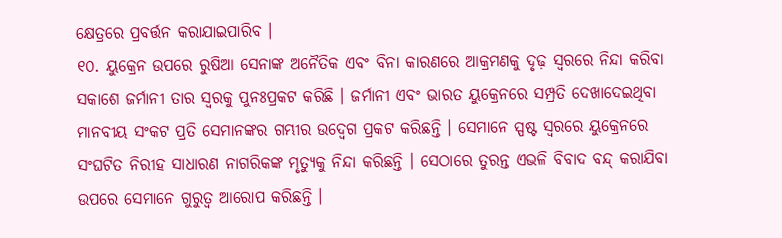କ୍ଷେତ୍ରରେ ପ୍ରବର୍ତ୍ତନ କରାଯାଇପାରିବ ।
୧୦. ୟୁକ୍ରେନ ଉପରେ ରୁଷିଆ ସେନାଙ୍କ ଅନୈତିକ ଏବଂ ବିନା କାରଣରେ ଆକ୍ରମଣକୁ ଦୃଢ଼ ସ୍ୱରରେ ନିନ୍ଦା କରିବା ସକାଶେ ଜର୍ମାନୀ ତାର ସ୍ୱରକୁ ପୁନଃପ୍ରକଟ କରିଛି । ଜର୍ମାନୀ ଏବଂ ଭାରତ ୟୁକ୍ରେନରେ ସମ୍ପ୍ରତି ଦେଖାଦେଇଥିବା ମାନବୀୟ ସଂକଟ ପ୍ରତି ସେମାନଙ୍କର ଗମ୍ଭୀର ଉଦ୍ବେଗ ପ୍ରକଟ କରିଛନ୍ତି । ସେମାନେ ସ୍ପଷ୍ଟ ସ୍ୱରରେ ୟୁକ୍ରେନରେ ସଂଘଟିତ ନିରୀହ ସାଧାରଣ ନାଗରିକଙ୍କ ମୃତ୍ୟୁକୁ ନିନ୍ଦା କରିଛନ୍ତି । ସେଠାରେ ତୁରନ୍ତ ଏଭଳି ବିବାଦ ବନ୍ଦ୍ କରାଯିବା ଉପରେ ସେମାନେ ଗୁରୁତ୍ୱ ଆରୋପ କରିଛନ୍ତି ।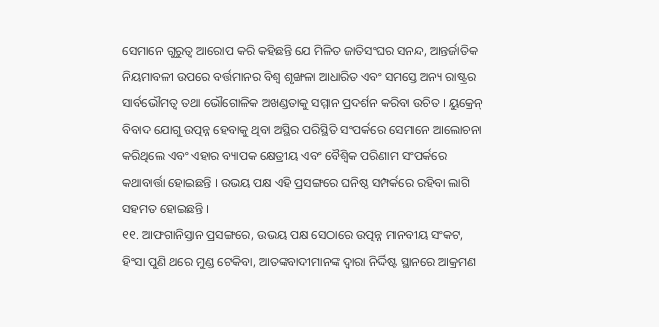ସେମାନେ ଗୁରୁତ୍ୱ ଆରୋପ କରି କହିଛନ୍ତି ଯେ ମିଳିତ ଜାତିସଂଘର ସନନ୍ଦ, ଆନ୍ତର୍ଜାତିକ ନିୟମାବଳୀ ଉପରେ ବର୍ତ୍ତମାନର ବିଶ୍ୱ ଶୃଙ୍ଖଳା ଆଧାରିତ ଏବଂ ସମସ୍ତେ ଅନ୍ୟ ରାଷ୍ଟ୍ରର ସାର୍ବଭୌମତ୍ୱ ତଥା ଭୌଗୋଳିକ ଅଖଣ୍ଡତାକୁ ସମ୍ମାନ ପ୍ରଦର୍ଶନ କରିବା ଉଚିତ । ୟୁକ୍ରେନ୍ ବିବାଦ ଯୋଗୁ ଉତ୍ପନ୍ନ ହେବାକୁ ଥିବା ଅସ୍ଥିର ପରିସ୍ଥିତି ସଂପର୍କରେ ସେମାନେ ଆଲୋଚନା କରିଥିଲେ ଏବଂ ଏହାର ବ୍ୟାପକ କ୍ଷେତ୍ରୀୟ ଏବଂ ବୈଶ୍ୱିକ ପରିଣାମ ସଂପର୍କରେ କଥାବାର୍ତ୍ତା ହୋଇଛନ୍ତି । ଉଭୟ ପକ୍ଷ ଏହି ପ୍ରସଙ୍ଗରେ ଘନିଷ୍ଠ ସମ୍ପର୍କରେ ରହିବା ଲାଗି ସହମତ ହୋଇଛନ୍ତି ।
୧୧. ଆଫଗାନିସ୍ତାନ ପ୍ରସଙ୍ଗରେ, ଉଭୟ ପକ୍ଷ ସେଠାରେ ଉତ୍ପନ୍ନ ମାନବୀୟ ସଂକଟ, ହିଂସା ପୁଣି ଥରେ ମୁଣ୍ଡ ଟେକିବା, ଆତଙ୍କବାଦୀମାନଙ୍କ ଦ୍ୱାରା ନିର୍ଦ୍ଦିଷ୍ଟ ସ୍ଥାନରେ ଆକ୍ରମଣ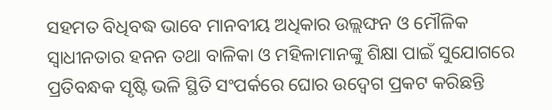ସହମତ ବିଧିବଦ୍ଧ ଭାବେ ମାନବୀୟ ଅଧିକାର ଉଲ୍ଲଙ୍ଘନ ଓ ମୌଳିକ ସ୍ୱାଧୀନତାର ହନନ ତଥା ବାଳିକା ଓ ମହିଳାମାନଙ୍କୁ ଶିକ୍ଷା ପାଇଁ ସୁଯୋଗରେ ପ୍ରତିବନ୍ଧକ ସୃଷ୍ଟି ଭଳି ସ୍ଥିତି ସଂପର୍କରେ ଘୋର ଉଦ୍ବେଗ ପ୍ରକଟ କରିଛନ୍ତି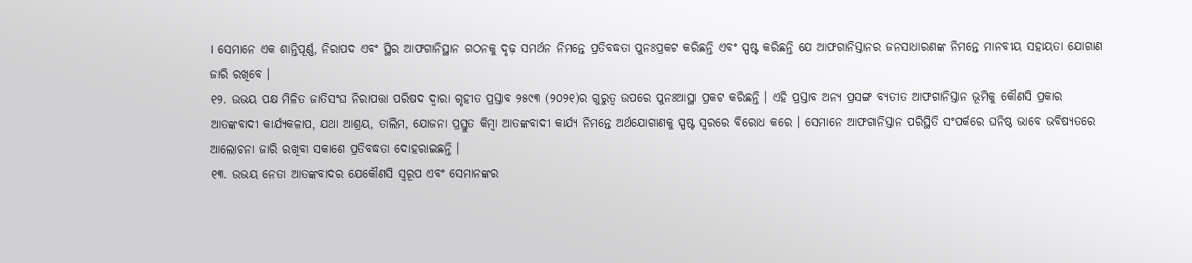। ସେମାନେ ଏକ ଶାନ୍ତିପୂର୍ଣ୍ଣ, ନିରାପଦ ଏବଂ ସ୍ଥିର ଆଫଗାନିସ୍ଥାନ ଗଠନକୁ ଦୃଢ଼ ସମର୍ଥନ ନିମନ୍ତେ ପ୍ରତିବଦ୍ଧତା ପୁନଃପ୍ରକଟ କରିଛନ୍ତି ଏବଂ ସ୍ପଷ୍ଟ କରିଛନ୍ତି ଯେ ଆଫଗାନିସ୍ତାନର ଜନସାଧାରଣଙ୍କ ନିମନ୍ତେ ମାନବୀୟ ସହାୟତା ଯୋଗାଣ ଜାରି ରଖିବେ ।
୧୨. ଉଭୟ ପକ୍ଷ ମିଳିତ ଜାତିସଂଘ ନିରାପତ୍ତା ପରିଷଦ ଦ୍ୱାରା ଗୃହୀତ ପ୍ରସ୍ତାବ ୨୫୯୩ (୨୦୨୧)ର ଗୁରୁତ୍ୱ ଉପରେ ପୁନଃଆସ୍ଥା ପ୍ରକଟ କରିଛନ୍ତି । ଏହି ପ୍ରସ୍ତାବ ଅନ୍ୟ ପ୍ରସଙ୍ଗ ବ୍ୟତୀତ ଆଫଗାନିସ୍ତାନ ଭୂମିକୁ କୌଣସି ପ୍ରକାର ଆତଙ୍କବାଦୀ କାର୍ଯ୍ୟକଳାପ, ଯଥା ଆଶ୍ରୟ, ତାଲିମ, ଯୋଜନା ପ୍ରସ୍ତୁତ କିମ୍ବା ଆତଙ୍କବାଦୀ କାର୍ଯ୍ୟ ନିମନ୍ତେ ଅର୍ଥଯୋଗାଣକୁ ସ୍ପଷ୍ଟ ସ୍ୱରରେ ବିରୋଧ କରେ । ସେମାନେ ଆଫଗାନିସ୍ତାନ ପରିସ୍ଥିତି ସଂପର୍କରେ ଘନିଷ୍ଠ ଭାବେ ଭବିଷ୍ୟତରେ ଆଲୋଚନା ଜାରି ରଖିବା ସକାଶେ ପ୍ରତିବଦ୍ଧତା ଦୋହରାଇଛନ୍ତି ।
୧୩. ଉଭୟ ନେତା ଆତଙ୍କବାଦର ଯେକୌଣସି ସ୍ୱରୂପ ଏବଂ ସେମାନଙ୍କର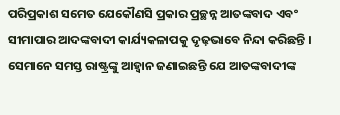ପରିପ୍ରକାଶ ସମେତ ଯେକୌଣସି ପ୍ରକାର ପ୍ରଚ୍ଛନ୍ନ ଆତଙ୍କବାଦ ଏବଂ ସୀମାପାର ଆଦଙ୍କବାଦୀ କାର୍ଯ୍ୟକଳାପକୁ ଦୃଢ଼ଭାବେ ନିନ୍ଦା କରିଛନ୍ତି । ସେମାନେ ସମସ୍ତ ରାଷ୍ଟ୍ରଙ୍କୁ ଆହ୍ୱାନ ଜଣାଇଛନ୍ତି ଯେ ଆତଙ୍କବାଦୀଙ୍କ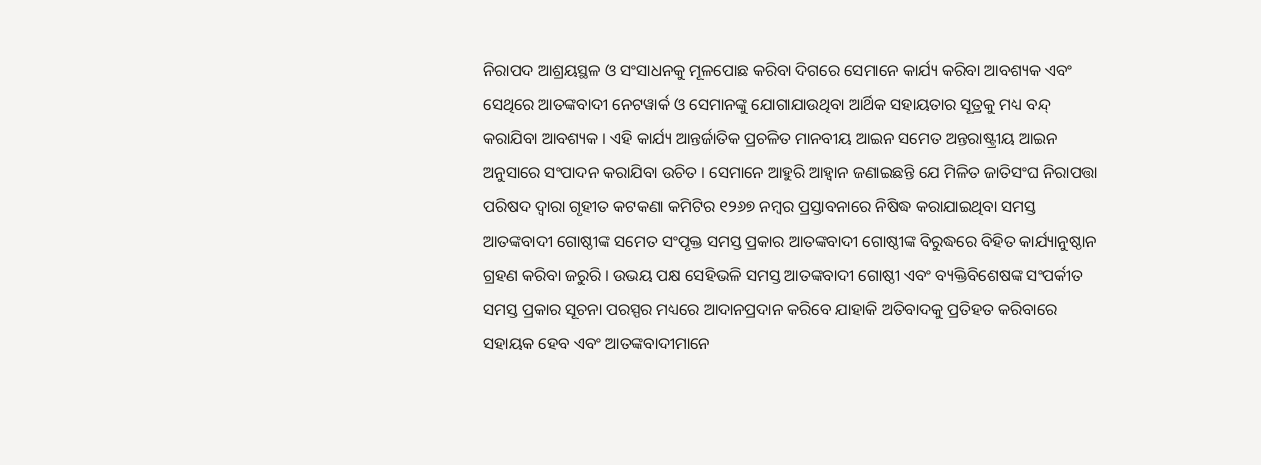ନିରାପଦ ଆଶ୍ରୟସ୍ଥଳ ଓ ସଂସାଧନକୁ ମୂଳପୋଛ କରିବା ଦିଗରେ ସେମାନେ କାର୍ଯ୍ୟ କରିବା ଆବଶ୍ୟକ ଏବଂ ସେଥିରେ ଆତଙ୍କବାଦୀ ନେଟୱାର୍କ ଓ ସେମାନଙ୍କୁ ଯୋଗାଯାଉଥିବା ଆର୍ଥିକ ସହାୟତାର ସୂତ୍ରକୁ ମଧ୍ୟ ବନ୍ଦ୍ କରାଯିବା ଆବଶ୍ୟକ । ଏହି କାର୍ଯ୍ୟ ଆନ୍ତର୍ଜାତିକ ପ୍ରଚଳିତ ମାନବୀୟ ଆଇନ ସମେତ ଅନ୍ତରାଷ୍ଟ୍ରୀୟ ଆଇନ ଅନୁସାରେ ସଂପାଦନ କରାଯିବା ଉଚିତ । ସେମାନେ ଆହୁରି ଆହ୍ୱାନ ଜଣାଇଛନ୍ତି ଯେ ମିଳିତ ଜାତିସଂଘ ନିରାପତ୍ତା ପରିଷଦ ଦ୍ୱାରା ଗୃହୀତ କଟକଣା କମିଟିର ୧୨୬୭ ନମ୍ବର ପ୍ରସ୍ତାବନାରେ ନିଷିଦ୍ଧ କରାଯାଇଥିବା ସମସ୍ତ ଆତଙ୍କବାଦୀ ଗୋଷ୍ଠୀଙ୍କ ସମେତ ସଂପୃକ୍ତ ସମସ୍ତ ପ୍ରକାର ଆତଙ୍କବାଦୀ ଗୋଷ୍ଠୀଙ୍କ ବିରୁଦ୍ଧରେ ବିହିତ କାର୍ଯ୍ୟାନୁଷ୍ଠାନ ଗ୍ରହଣ କରିବା ଜରୁରି । ଉଭୟ ପକ୍ଷ ସେହିଭଳି ସମସ୍ତ ଆତଙ୍କବାଦୀ ଗୋଷ୍ଠୀ ଏବଂ ବ୍ୟକ୍ତିବିଶେଷଙ୍କ ସଂପର୍କୀତ ସମସ୍ତ ପ୍ରକାର ସୂଚନା ପରସ୍ପର ମଧ୍ୟରେ ଆଦାନପ୍ରଦାନ କରିବେ ଯାହାକି ଅତିବାଦକୁ ପ୍ରତିହତ କରିବାରେ ସହାୟକ ହେବ ଏବଂ ଆତଙ୍କବାଦୀମାନେ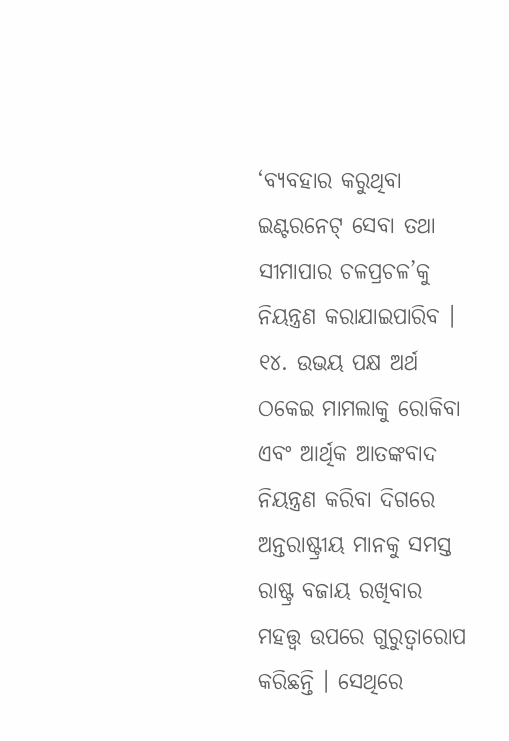‘ବ୍ୟବହାର କରୁଥିବା ଇଣ୍ଟରନେଟ୍ ସେବା ତଥା ସୀମାପାର ଚଳପ୍ରଚଳ’କୁ ନିୟନ୍ତ୍ରଣ କରାଯାଇପାରିବ ।
୧୪. ଉଭୟ ପକ୍ଷ ଅର୍ଥ ଠକେଇ ମାମଲାକୁ ରୋକିବା ଏବଂ ଆର୍ଥିକ ଆତଙ୍କବାଦ ନିୟନ୍ତ୍ରଣ କରିବା ଦିଗରେ ଅନ୍ତରାଷ୍ଟ୍ରୀୟ ମାନକୁ ସମସ୍ତ ରାଷ୍ଟ୍ର ବଜାୟ ରଖିବାର ମହତ୍ତ୍ୱ ଉପରେ ଗୁରୁତ୍ୱାରୋପ କରିଛନ୍ତି । ସେଥିରେ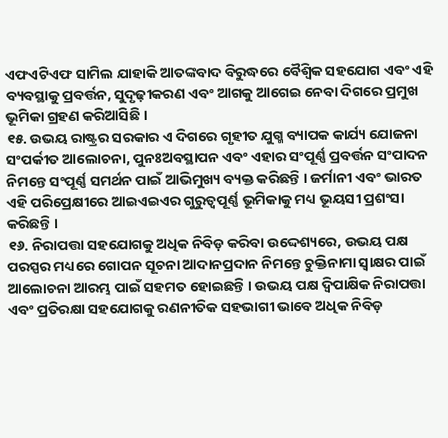ଏଫଏଟିଏଫ ସାମିଲ ଯାହାକି ଆତଙ୍କବାଦ ବିରୁଦ୍ଧରେ ବୈଶ୍ୱିକ ସହଯୋଗ ଏବଂ ଏହି ବ୍ୟବସ୍ଥାକୁ ପ୍ରବର୍ତ୍ତନ, ସୁଦୃଢ଼ୀକରଣ ଏବଂ ଆଗକୁ ଆଗେଇ ନେବା ଦିଗରେ ପ୍ରମୁଖ ଭୂମିକା ଗ୍ରହଣ କରିଆସିଛି ।
୧୫. ଉଭୟ ରାଷ୍ଟ୍ରର ସରକାର ଏ ଦିଗରେ ଗୃହୀତ ଯୁଗ୍ମ ବ୍ୟାପକ କାର୍ଯ୍ୟ ଯୋଜନା ସଂପର୍କୀତ ଆଲୋଚନା, ପୁନଃଅବସ୍ଥାପନ ଏବଂ ଏହାର ସଂପୂର୍ଣ୍ଣ ପ୍ରବର୍ତ୍ତନ ସଂପାଦନ ନିମନ୍ତେ ସଂପୂର୍ଣ୍ଣ ସମର୍ଥନ ପାଇଁ ଆଭିମୁଖ୍ୟ ବ୍ୟକ୍ତ କରିଛନ୍ତି । ଜର୍ମାନୀ ଏବଂ ଭାରତ ଏହି ପରିପ୍ରେକ୍ଷୀରେ ଆଇଏଇଏର ଗୁରୁତ୍ୱପୂର୍ଣ୍ଣ ଭୂମିକାକୁ ମଧ୍ୟ ଭୂୟସୀ ପ୍ରଶଂସା କରିଛନ୍ତି ।
୧୬. ନିରାପତ୍ତା ସହଯୋଗକୁ ଅଧିକ ନିବିଡ଼ କରିବା ଉଦ୍ଦେଶ୍ୟରେ, ଉଭୟ ପକ୍ଷ ପରସ୍ପର ମଧ୍ୟରେ ଗୋପନ ସୂଚନା ଆଦାନପ୍ରଦାନ ନିମନ୍ତେ ଚୁକ୍ତିନାମା ସ୍ୱାକ୍ଷର ପାଇଁ ଆଲୋଚନା ଆରମ୍ଭ ପାଇଁ ସହମତ ହୋଇଛନ୍ତି । ଉଭୟ ପକ୍ଷ ଦ୍ୱିପାକ୍ଷିକ ନିରାପତ୍ତା ଏବଂ ପ୍ରତିରକ୍ଷା ସହଯୋଗକୁ ରଣନୀତିକ ସହଭାଗୀ ଭାବେ ଅଧିକ ନିବିଡ଼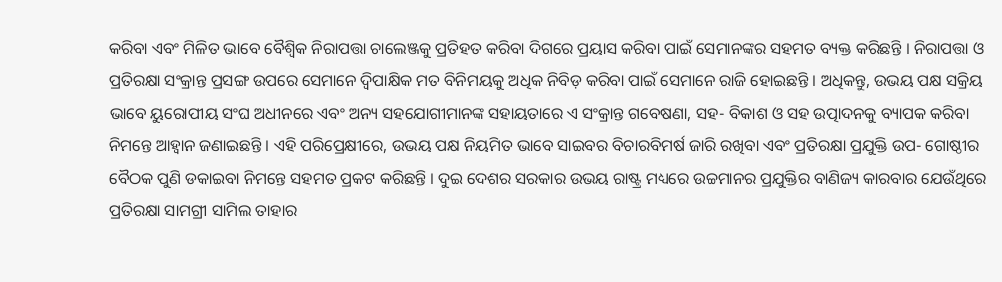କରିବା ଏବଂ ମିଳିତ ଭାବେ ବୈଶ୍ୱିକ ନିରାପତ୍ତା ଚାଲେଞ୍ଜକୁ ପ୍ରତିହତ କରିବା ଦିଗରେ ପ୍ରୟାସ କରିବା ପାଇଁ ସେମାନଙ୍କର ସହମତ ବ୍ୟକ୍ତ କରିଛନ୍ତି । ନିରାପତ୍ତା ଓ ପ୍ରତିରକ୍ଷା ସଂକ୍ରାନ୍ତ ପ୍ରସଙ୍ଗ ଉପରେ ସେମାନେ ଦ୍ୱିପାକ୍ଷିକ ମତ ବିନିମୟକୁ ଅଧିକ ନିବିଡ଼ କରିବା ପାଇଁ ସେମାନେ ରାଜି ହୋଇଛନ୍ତି । ଅଧିକନ୍ତୁ, ଉଭୟ ପକ୍ଷ ସକ୍ରିୟ ଭାବେ ୟୁରୋପୀୟ ସଂଘ ଅଧୀନରେ ଏବଂ ଅନ୍ୟ ସହଯୋଗୀମାନଙ୍କ ସହାୟତାରେ ଏ ସଂକ୍ରାନ୍ତ ଗବେଷଣା, ସହ- ବିକାଶ ଓ ସହ ଉତ୍ପାଦନକୁ ବ୍ୟାପକ କରିବା ନିମନ୍ତେ ଆହ୍ୱାନ ଜଣାଇଛନ୍ତି । ଏହି ପରିପ୍ରେକ୍ଷୀରେ, ଉଭୟ ପକ୍ଷ ନିୟମିତ ଭାବେ ସାଇବର ବିଚାରବିମର୍ଷ ଜାରି ରଖିବା ଏବଂ ପ୍ରତିରକ୍ଷା ପ୍ରଯୁକ୍ତି ଉପ- ଗୋଷ୍ଠୀର ବୈଠକ ପୁଣି ଡକାଇବା ନିମନ୍ତେ ସହମତ ପ୍ରକଟ କରିଛନ୍ତି । ଦୁଇ ଦେଶର ସରକାର ଉଭୟ ରାଷ୍ଟ୍ର ମଧ୍ୟରେ ଉଚ୍ଚମାନର ପ୍ରଯୁକ୍ତିର ବାଣିଜ୍ୟ କାରବାର ଯେଉଁଥିରେ ପ୍ରତିରକ୍ଷା ସାମଗ୍ରୀ ସାମିଲ ତାହାର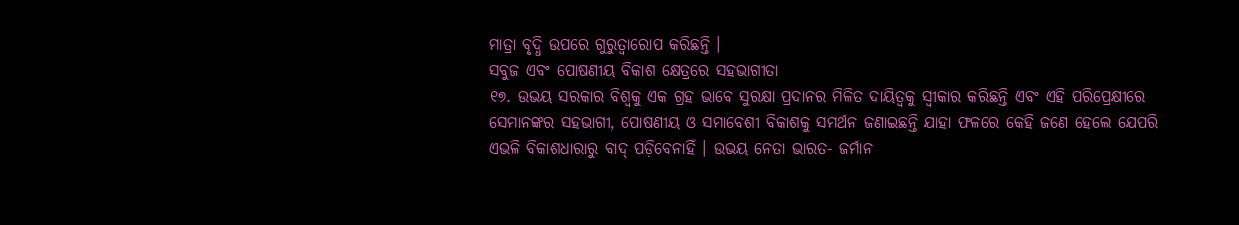ମାତ୍ରା ବୃଦ୍ଧି ଉପରେ ଗୁରୁତ୍ୱାରୋପ କରିଛନ୍ତି ।
ସବୁଜ ଏବଂ ପୋଷଣୀୟ ବିକାଶ କ୍ଷେତ୍ରରେ ସହଭାଗୀତା
୧୭. ଉଭୟ ସରକାର ବିଶ୍ୱକୁ ଏକ ଗ୍ରହ ଭାବେ ସୁରକ୍ଷା ପ୍ରଦାନର ମିଳିତ ଦାୟିତ୍ୱକୁ ସ୍ୱୀକାର କରିଛନ୍ତି ଏବଂ ଏହି ପରିପ୍ରେକ୍ଷୀରେ ସେମାନଙ୍କର ସହଭାଗୀ, ପୋଷଣୀୟ ଓ ସମାବେଶୀ ବିକାଶକୁ ସମର୍ଥନ ଜଣାଇଛନ୍ତି ଯାହା ଫଳରେ କେହି ଜଣେ ହେଲେ ଯେପରି ଏଭଳି ବିକାଶଧାରାରୁ ବାଦ୍ ପଡ଼ିବେନାହିଁ । ଉଭୟ ନେତା ଭାରତ- ଜର୍ମାନ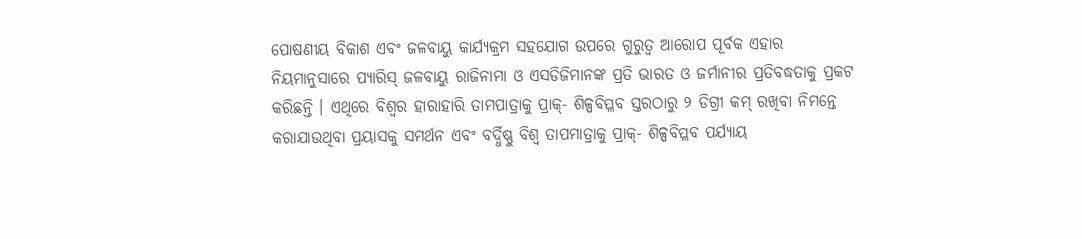ପୋଷଣୀୟ ବିକାଶ ଏବଂ ଜଳବାୟୁ କାର୍ଯ୍ୟକ୍ରମ ସହଯୋଗ ଉପରେ ଗୁରୁତ୍ୱ ଆରୋପ ପୂର୍ବକ ଏହାର ନିୟମାନୁସାରେ ପ୍ୟାରିସ୍ ଜଳବାୟୁ ରାଜିନାମା ଓ ଏସଡିଜିମାନଙ୍କ ପ୍ରତି ଭାରତ ଓ ଜର୍ମାନୀର ପ୍ରତିବଦ୍ଧତାକୁ ପ୍ରକଟ କରିଛନ୍ତି । ଏଥିରେ ବିଶ୍ୱର ହାରାହାରି ତାମପାତ୍ରାକୁ ପ୍ରାକ୍- ଶିଳ୍ପବିପ୍ଳବ ସ୍ତରଠାରୁ ୨ ଡିଗ୍ରୀ କମ୍ ରଖିବା ନିମନ୍ତେ କରାଯାଉଥିବା ପ୍ରୟାସକୁ ସମର୍ଥନ ଏବଂ ବର୍ଦ୍ଧିଷ୍ଣୁ ବିଶ୍ୱ ତାପମାତ୍ରାକୁ ପ୍ରାକ୍- ଶିଳ୍ପବିପ୍ଳବ ପର୍ଯ୍ୟାୟ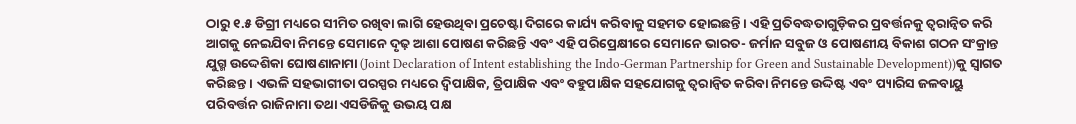ଠାରୁ ୧.୫ ଡିଗ୍ରୀ ମଧ୍ୟରେ ସୀମିତ ରଖିବା ଲାଗି ହେଉଥିବା ପ୍ରଚେଷ୍ଟା ଦିଗରେ କାର୍ଯ୍ୟ କରିବାକୁ ସହମତ ହୋଇଛନ୍ତି । ଏହି ପ୍ରତିବଦ୍ଧତାଗୁଡ଼ିକର ପ୍ରବର୍ତ୍ତନକୁ ତ୍ୱରାନ୍ୱିତ କରି ଆଗକୁ ନେଇଯିବା ନିମନ୍ତେ ସେମାନେ ଦୃଢ଼ ଆଶା ପୋଷଣ କରିଛନ୍ତି ଏବଂ ଏହି ପରିପ୍ରେକ୍ଷୀରେ ସେମାନେ ଭାରତ- ଜର୍ମାନ ସବୁଜ ଓ ପୋଷଣୀୟ ବିକାଶ ଗଠନ ସଂକ୍ରାନ୍ତ ଯୁଗ୍ମ ଉଦ୍ଦେଶିକା ଘୋଷଣାନାମା (Joint Declaration of Intent establishing the Indo-German Partnership for Green and Sustainable Development))କୁ ସ୍ୱାଗତ କରିଛନ୍ତ । ଏଭଳି ସହଭାଗୀତା ପରସ୍ପର ମଧ୍ୟରେ ଦ୍ୱିପାକ୍ଷିକ, ତ୍ରିପାକ୍ଷିକ ଏବଂ ବହୁପାକ୍ଷିକ ସହଯୋଗକୁ ତ୍ୱରାନ୍ୱିତ କରିବା ନିମନ୍ତେ ଉଦ୍ଦିଷ୍ଟ ଏବଂ ପ୍ୟାରିସ ଜଳବାୟୁ ପରିବର୍ତ୍ତନ ରାଜିନାମା ତଥା ଏସଡିଜିକୁ ଉଭୟ ପକ୍ଷ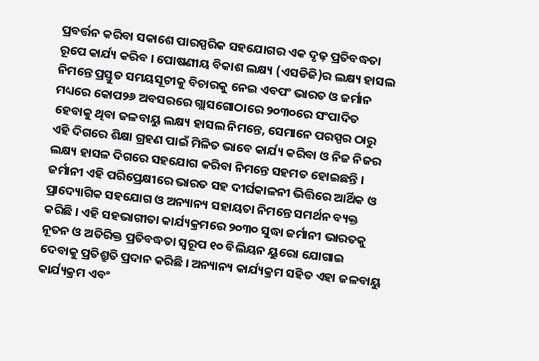ପ୍ରବର୍ତ୍ତନ କରିବା ସକାଶେ ପାରସ୍ପରିକ ସହଯୋଗର ଏକ ଦୃଢ଼ ପ୍ରତିବଦ୍ଧତା ରୂପେ କାର୍ଯ୍ୟ କରିବ । ପୋଷଣୀୟ ବିକାଶ ଲକ୍ଷ୍ୟ (ଏସଡିଜି)ର ଲକ୍ଷ୍ୟ ହାସଲ ନିମନ୍ତେ ପ୍ରସ୍ତୁତ ସମୟସୂଚୀକୁ ବିଚାରକୁ ନେଇ ଏବପଂ ଭାରତ ଓ ଜର୍ମାନ ମଧ୍ୟରେ କୋପ୨୬ ଅବସରରେ ଗ୍ଲାସଗୋଠାରେ ୨୦୩୦ରେ ସଂପାଦିତ ହେବାକୁ ଥିବା ଜଳବାୟୁ ଲକ୍ଷ୍ୟ ହାସଲ ନିମନ୍ତେ, ସେମାନେ ପରସ୍ପର ଠାରୁ ଏହି ଦିଗରେ ଶିକ୍ଷା ଗ୍ରହଣ ପାଇଁ ମିଳିତ ଭାବେ କାର୍ଯ୍ୟ କରିବା ଓ ନିଜ ନିଜର ଲକ୍ଷ୍ୟ ହାସଳ ଦିଗରେ ସହଯୋଗ କରିବା ନିମନ୍ତେ ସହମତ ହୋଇଛନ୍ତି । ଜର୍ମାନୀ ଏହି ପରିପ୍ରେକ୍ଷୀରେ ଭାରତ ସହ ଦୀର୍ଘକାଳନୀ ଭିତ୍ତିରେ ଆର୍ଥିକ ଓ ପ୍ରାଦ୍ୟୋଗିକ ସହଯୋଗ ଓ ଅନ୍ୟାନ୍ୟ ସହାୟତା ନିମନ୍ତେ ସମର୍ଥନ ବ୍ୟକ୍ତ କରିଛି । ଏହି ସହଭାଗୀତା କାର୍ଯ୍ୟକ୍ରମରେ ୨୦୩୦ ସୁଦ୍ଧା ଜର୍ମାନୀ ଭାରତକୁ ନୂତନ ଓ ଅତିରିକ୍ତ ପ୍ରତିବଦ୍ଧତା ସ୍ୱରୂପ ୧୦ ବିଲିୟନ ୟୁରୋ ଯୋଗାଇ ଦେବାକୁ ପ୍ରତିଶ୍ରୁତି ପ୍ରଦାନ କରିଛି । ଅନ୍ୟାନ୍ୟ କାର୍ଯ୍ୟକ୍ରମ ସହିତ ଏହା ଜଳବାୟୁ କାର୍ଯ୍ୟକ୍ରମ ଏବଂ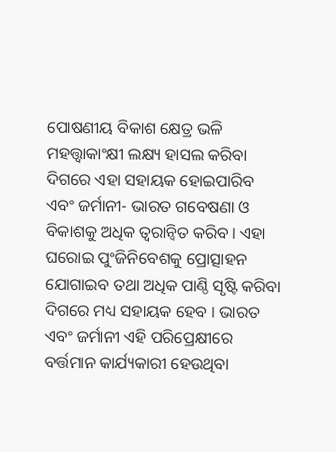ପୋଷଣୀୟ ବିକାଶ କ୍ଷେତ୍ର ଭଳି ମହତ୍ତ୍ୱାକାଂକ୍ଷୀ ଲକ୍ଷ୍ୟ ହାସଲ କରିବା ଦିଗରେ ଏହା ସହାୟକ ହୋଇପାରିବ ଏବଂ ଜର୍ମାନୀ- ଭାରତ ଗବେଷଣା ଓ ବିକାଶକୁ ଅଧିକ ତ୍ୱରାନ୍ୱିତ କରିବ । ଏହା ଘରୋଇ ପୁଂଜିନିବେଶକୁ ପ୍ରୋତ୍ସାହନ ଯୋଗାଇବ ତଥା ଅଧିକ ପାଣ୍ଠି ସୃଷ୍ଟି କରିବା ଦିଗରେ ମଧ୍ୟ ସହାୟକ ହେବ । ଭାରତ ଏବଂ ଜର୍ମାନୀ ଏହି ପରିପ୍ରେକ୍ଷୀରେ ବର୍ତ୍ତମାନ କାର୍ଯ୍ୟକାରୀ ହେଉଥିବା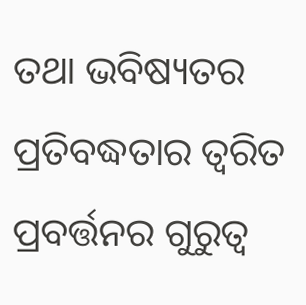ତଥା ଭବିଷ୍ୟତର ପ୍ରତିବଦ୍ଧତାର ତ୍ୱରିତ ପ୍ରବର୍ତ୍ତନର ଗୁରୁତ୍ୱ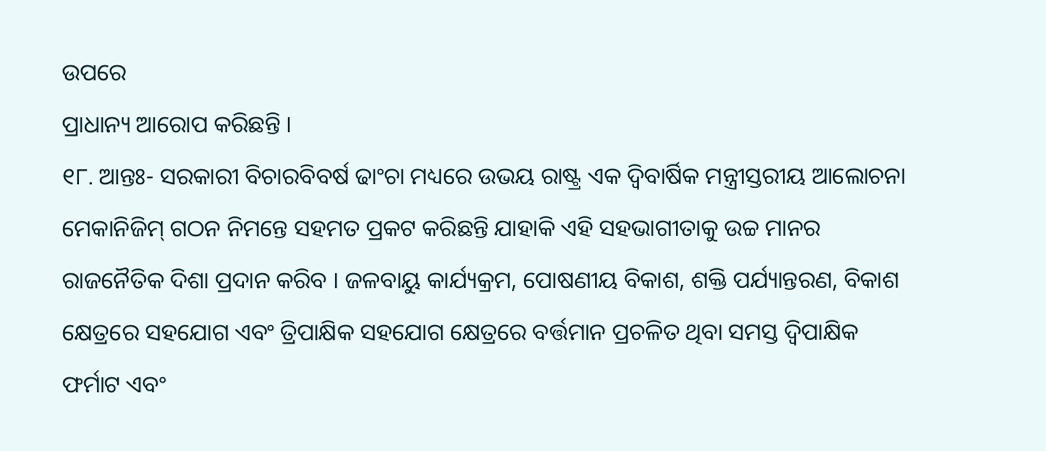ଉପରେ
ପ୍ରାଧାନ୍ୟ ଆରୋପ କରିଛନ୍ତି ।
୧୮. ଆନ୍ତଃ- ସରକାରୀ ବିଚାରବିବର୍ଷ ଢାଂଚା ମଧ୍ୟରେ ଉଭୟ ରାଷ୍ଟ୍ର ଏକ ଦ୍ୱିବାର୍ଷିକ ମନ୍ତ୍ରୀସ୍ତରୀୟ ଆଲୋଚନା ମେକାନିଜିମ୍ ଗଠନ ନିମନ୍ତେ ସହମତ ପ୍ରକଟ କରିଛନ୍ତି ଯାହାକି ଏହି ସହଭାଗୀତାକୁ ଉଚ୍ଚ ମାନର ରାଜନୈତିକ ଦିଶା ପ୍ରଦାନ କରିବ । ଜଳବାୟୁ କାର୍ଯ୍ୟକ୍ରମ, ପୋଷଣୀୟ ବିକାଶ, ଶକ୍ତି ପର୍ଯ୍ୟାନ୍ତରଣ, ବିକାଶ କ୍ଷେତ୍ରରେ ସହଯୋଗ ଏବଂ ତ୍ରିପାକ୍ଷିକ ସହଯୋଗ କ୍ଷେତ୍ରରେ ବର୍ତ୍ତମାନ ପ୍ରଚଳିତ ଥିବା ସମସ୍ତ ଦ୍ୱିପାକ୍ଷିକ ଫର୍ମାଟ ଏବଂ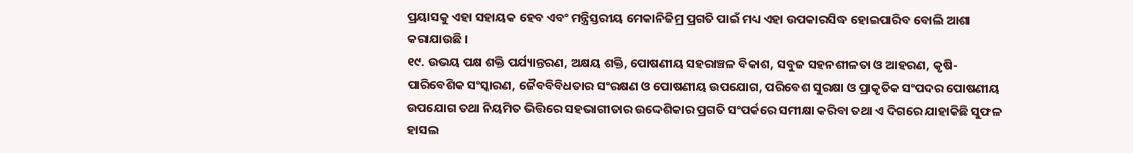ପ୍ରୟାସକୁ ଏହା ସହାୟକ ହେବ ଏବଂ ମନ୍ତ୍ରିସ୍ତରୀୟ ମେକାନିଜିମ୍ର ପ୍ରଗତି ପାଇଁ ମଧ୍ୟ ଏହା ଉପକାରସିଦ୍ଧ ହୋଇପାରିବ ବୋଲି ଆଶା କରାଯାଉଛି ।
୧୯. ଉଭୟ ପକ୍ଷ ଶକ୍ତି ପର୍ଯ୍ୟାନ୍ତରଣ, ଅକ୍ଷୟ ଶକ୍ତି, ପୋଷଣୀୟ ସହରାଞ୍ଚଳ ବିକାଶ, ସବୁଜ ସହନଶୀଳତା ଓ ଆହରଣ, କୃଷି- ପାରିବେଶିକ ସଂସ୍କାରଣ, ଜୈବବିବିଧତାର ସଂରକ୍ଷଣ ଓ ପୋଷଣୀୟ ଉପଯୋଗ, ପରିବେଶ ସୁରକ୍ଷା ଓ ପ୍ରାକୃତିକ ସଂପଦର ପୋଷଣୀୟ ଉପଯୋଗ ତଥା ନିୟମିତ ଭିତ୍ତିରେ ସହଭାଗୀତାର ଉଦ୍ଦେଶିକାର ପ୍ରଗତି ସଂପର୍କରେ ସମୀକ୍ଷା କରିବା ତଥା ଏ ଦିଗରେ ଯାହାକିଛି ସୁଫଳ ହାସଲ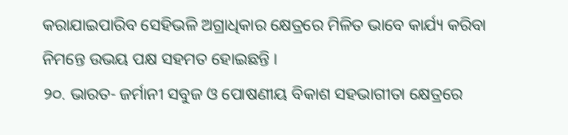କରାଯାଇପାରିବ ସେହିଭଳି ଅଗ୍ରାଧିକାର କ୍ଷେତ୍ରରେ ମିଳିତ ଭାବେ କାର୍ଯ୍ୟ କରିବା ନିମନ୍ତେ ଉଭୟ ପକ୍ଷ ସହମତ ହୋଇଛନ୍ତି ।
୨୦. ଭାରତ- ଜର୍ମାନୀ ସବୁଜ ଓ ପୋଷଣୀୟ ବିକାଶ ସହଭାଗୀତା କ୍ଷେତ୍ରରେ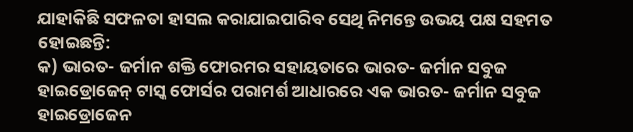ଯାହାକିଛି ସଫଳତା ହାସଲ କରାଯାଇପାରିବ ସେଥି ନିମନ୍ତେ ଉଭୟ ପକ୍ଷ ସହମତ ହୋଇଛନ୍ତି:
କ) ଭାରତ- ଜର୍ମାନ ଶକ୍ତି ଫୋରମର ସହାୟତାରେ ଭାରତ- ଜର୍ମାନ ସବୁଜ ହାଇଡ୍ରୋଜେନ୍ ଟାସ୍କ ଫୋର୍ସର ପରାମର୍ଶ ଆଧାରରେ ଏକ ଭାରତ- ଜର୍ମାନ ସବୁଜ ହାଇଡ୍ରୋଜେନ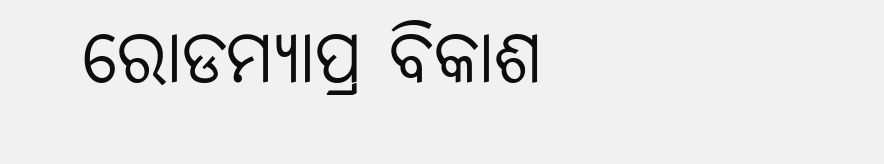ରୋଡମ୍ୟାପ୍ର ବିକାଶ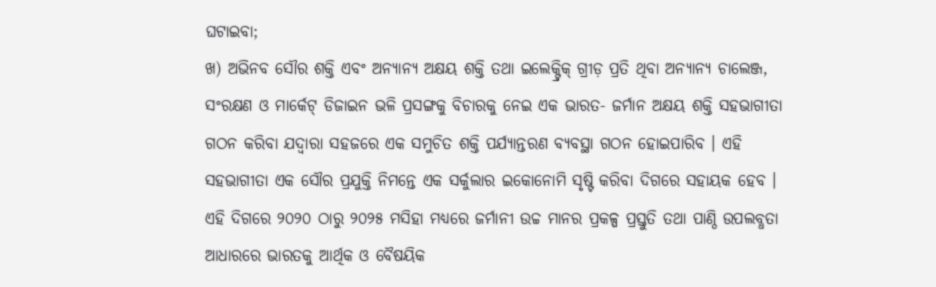ଘଟାଇବା;
ଖ) ଅଭିନବ ସୌର ଶକ୍ତି ଏବଂ ଅନ୍ୟାନ୍ୟ ଅକ୍ଷୟ ଶକ୍ତି ତଥା ଇଲେକ୍ଟ୍ରିକ୍ ଗ୍ରୀଡ଼ ପ୍ରତି ଥିବା ଅନ୍ୟାନ୍ୟ ଚାଲେଞ୍ଜ, ସଂରକ୍ଷଣ ଓ ମାର୍କେଟ୍ ଡିଜାଇନ ଭଳି ପ୍ରସଙ୍ଗକୁ ବିଚାରକୁ ନେଇ ଏକ ଭାରତ- ଜର୍ମାନ ଅକ୍ଷୟ ଶକ୍ତି ସହଭାଗୀତା ଗଠନ କରିବା ଯଦ୍ୱାରା ସହଜରେ ଏକ ସମୁଚିତ ଶକ୍ତି ପର୍ଯ୍ୟାନ୍ତରଣ ବ୍ୟବସ୍ଥା ଗଠନ ହୋଇପାରିବ । ଏହି ସହଭାଗୀତା ଏକ ସୌର ପ୍ରଯୁକ୍ତି ନିମନ୍ତେ ଏକ ସର୍କୁଲାର ଇକୋନୋମି ସୃଷ୍ଟି କରିବା ଦିଗରେ ସହାୟକ ହେବ । ଏହି ଦିଗରେ ୨୦୨୦ ଠାରୁ ୨୦୨୫ ମସିହା ମଧ୍ୟରେ ଜର୍ମାନୀ ଉଚ୍ଚ ମାନର ପ୍ରକଳ୍ପ ପ୍ରସ୍ତୁତି ତଥା ପାଣ୍ଠି ଉପଲବ୍ଧତା ଆଧାରରେ ଭାରତକୁ ଆର୍ଥିକ ଓ ବୈଷୟିକ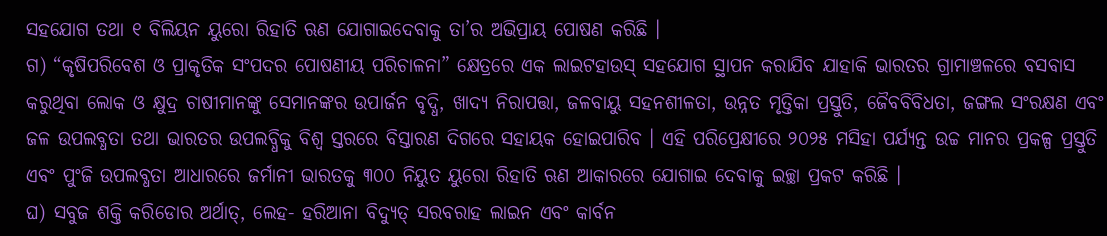ସହଯୋଗ ତଥା ୧ ବିଲିୟନ ୟୁରୋ ରିହାତି ଋଣ ଯୋଗାଇଦେବାକୁ ତା’ର ଅଭିପ୍ରାୟ ପୋଷଣ କରିଛି ।
ଗ) “କୃଷିପରିବେଶ ଓ ପ୍ରାକୃତିକ ସଂପଦର ପୋଷଣୀୟ ପରିଚାଳନା” କ୍ଷେତ୍ରରେ ଏକ ଲାଇଟହାଉସ୍ ସହଯୋଗ ସ୍ଥାପନ କରାଯିବ ଯାହାକି ଭାରତର ଗ୍ରାମାଞ୍ଚଳରେ ବସବାସ କରୁଥିବା ଲୋକ ଓ କ୍ଷୁଦ୍ର ଚାଷୀମାନଙ୍କୁ ସେମାନଙ୍କର ଉପାର୍ଜନ ବୃଦ୍ଧି, ଖାଦ୍ୟ ନିରାପତ୍ତା, ଜଳବାୟୁ ସହନଶୀଳତା, ଉନ୍ନତ ମୃତ୍ତିକା ପ୍ରସ୍ତୁତି, ଜୈବବିବିଧତା, ଜଙ୍ଗଲ ସଂରକ୍ଷଣ ଏବଂ ଜଳ ଉପଲବ୍ଧତା ତଥା ଭାରତର ଉପଲବ୍ଧିକୁ ବିଶ୍ୱ ସ୍ତରରେ ବିସ୍ତାରଣ ଦିଗରେ ସହାୟକ ହୋଇପାରିବ । ଏହି ପରିପ୍ରେକ୍ଷୀରେ ୨୦୨୫ ମସିହା ପର୍ଯ୍ୟନ୍ତ ଉଚ୍ଚ ମାନର ପ୍ରକଳ୍ପ ପ୍ରସ୍ତୁତି ଏବଂ ପୁଂଜି ଉପଲବ୍ଧତା ଆଧାରରେ ଜର୍ମାନୀ ଭାରତକୁ ୩୦୦ ନିୟୁତ ୟୁରୋ ରିହାତି ଋଣ ଆକାରରେ ଯୋଗାଇ ଦେବାକୁ ଇଚ୍ଛା ପ୍ରକଟ କରିଛି ।
ଘ) ସବୁଜ ଶକ୍ତି କରିଡୋର ଅର୍ଥାତ୍, ଲେହ- ହରିଆନା ବିଦ୍ୟୁତ୍ ସରବରାହ ଲାଇନ ଏବଂ କାର୍ବନ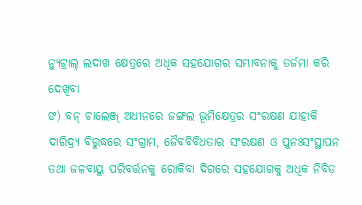ନ୍ୟୁଟ୍ରାଲ୍ ଲଦାଖ କ୍ଷେତ୍ରରେ ଅଧିକ ସହଯୋଗର ସମ୍ଭାବନାକୁ ତର୍ଜମା କରି ଦେଖିବା
ଙ) ବନ୍ ଚାଲେଞ୍ଜ୍ ଅଧୀନରେ ଜଙ୍ଗଲ ଭୂମିକ୍ଷେତ୍ରର ସଂରକ୍ଷଣ ଯାହାକି ଦାରିଦ୍ର୍ୟ ବିରୁଦ୍ଧରେ ସଂଗ୍ରାମ, ଜୈବବିବିଧତାର ସଂରକ୍ଷଣ ଓ ପୁନଃସଂସ୍ଥାପନ ତଥା ଜଳବାୟୁ ପରିବର୍ତ୍ତନକୁ ରୋକିବା ଦିଗରେ ସହଯୋଗକୁ ଅଧିକ ନିବିଡ଼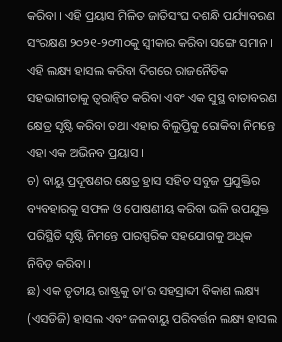କରିବା । ଏହି ପ୍ରୟାସ ମିଳିତ ଜାତିସଂଘ ଦଶନ୍ଧି ପର୍ଯ୍ୟାବରଣ ସଂରକ୍ଷଣ ୨୦୨୧-୨୦୩୦କୁ ସ୍ୱୀକାର କରିବା ସଙ୍ଗେ ସମାନ । ଏହି ଲକ୍ଷ୍ୟ ହାସଲ କରିବା ଦିଗରେ ରାଜନୈତିକ ସହଭାଗୀତାକୁ ତ୍ୱରାନ୍ୱିତ କରିବା ଏବଂ ଏକ ସୁସ୍ଥ ବାତାବରଣ କ୍ଷେତ୍ର ସୃଷ୍ଟି କରିବା ତଥା ଏହାର ବିଲୁପ୍ତିକୁ ରୋକିବା ନିମନ୍ତେ ଏହା ଏକ ଅଭିନବ ପ୍ରୟାସ ।
ଚ) ବାୟୁ ପ୍ରଦୂଷଣର କ୍ଷେତ୍ର ହ୍ରାସ ସହିତ ସବୁଜ ପ୍ରଯୁକ୍ତିର ବ୍ୟବହାରକୁ ସଫଳ ଓ ପୋଷଣୀୟ କରିବା ଭଳି ଉପଯୁକ୍ତ ପରିସ୍ଥିତି ସୃଷ୍ଟି ନିମନ୍ତେ ପାରସ୍ପରିକ ସହଯୋଗକୁ ଅଧିକ ନିବିଡ଼ କରିବା ।
ଛ) ଏକ ତୃତୀୟ ରାଷ୍ଟ୍ରକୁ ତା’ର ସହସ୍ରାବ୍ଦୀ ବିକାଶ ଲକ୍ଷ୍ୟ (ଏସଡିଜି) ହାସଲ ଏବଂ ଜଳବାୟୁ ପରିବର୍ତ୍ତନ ଲକ୍ଷ୍ୟ ହାସଲ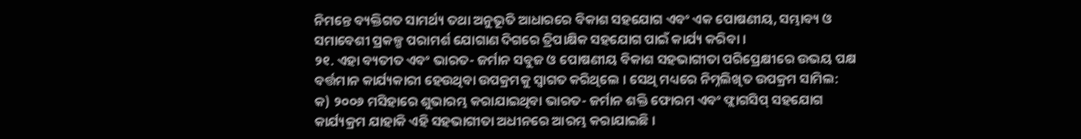ନିମନ୍ତେ ବ୍ୟକ୍ତିଗତ ସାମର୍ଥ୍ୟ ତଥା ଅନୁଭୂତି ଆଧାରରେ ବିକାଶ ସହଯୋଗ ଏବଂ ଏକ ପୋଷଣୀୟ, ସମ୍ଭାବ୍ୟ ଓ ସମାବେଶୀ ପ୍ରକଳ୍ପ ପରାମର୍ଶ ଯୋଗାଣ ଦିଗରେ ତ୍ରିପାକ୍ଷିକ ସହଯୋଗ ପାଇଁ କାର୍ଯ୍ୟ କରିବା ।
୨୧. ଏହା ବ୍ୟତୀତ ଏବଂ ଭାରତ- ଜର୍ମାନ ସବୁଜ ଓ ପୋଷଣୀୟ ବିକାଶ ସହଭାଗୀତା ପରିପ୍ରେକ୍ଷୀରେ ଉଭୟ ପକ୍ଷ ବର୍ତ୍ତମାନ କାର୍ଯ୍ୟକାରୀ ହେଉଥିବା ଉପକ୍ରମକୁ ସ୍ୱାଗତ କରିଥିଲେ । ସେଥି ମଧ୍ୟରେ ନିମ୍ନଲିଖିତ ଉପକ୍ରମ ସାମିଲ:
କ) ୨୦୦୬ ମସିହାରେ ଶୁଭାରମ୍ଭ କରାଯାଇଥିବା ଭାରତ- ଜର୍ମାନ ଶକ୍ତି ଫୋରମ ଏବଂ ଫ୍ଲାଗସିପ୍ ସହଯୋଗ କାର୍ଯ୍ୟକ୍ରମ ଯାହାକି ଏହି ସହଭାଗୀତା ଅଧୀନରେ ଆରମ୍ଭ କରାଯାଇଛି ।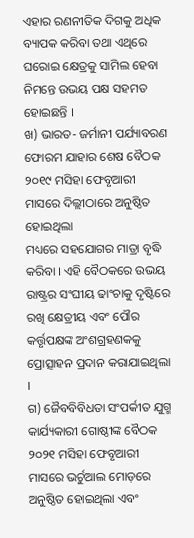ଏହାର ରଣନୀତିକ ଦିଗକୁ ଅଧିକ ବ୍ୟାପକ କରିବା ତଥା ଏଥିରେ ଘରୋଇ କ୍ଷେତ୍ରକୁ ସାମିଲ ହେବା ନିମନ୍ତେ ଉଭୟ ପକ୍ଷ ସହମତ ହୋଇଛନ୍ତି ।
ଖ) ଭାରତ- ଜର୍ମାନୀ ପର୍ଯ୍ୟାବରଣ ଫୋରମ ଯାହାର ଶେଷ ବୈଠକ ୨୦୧୯ ମସିହା ଫେବୃଆରୀ ମାସରେ ଦିଲ୍ଲୀଠାରେ ଅନୁଷ୍ଠିତ ହୋଇଥିଲା
ମଧ୍ୟରେ ସହଯୋଗର ମାତ୍ରା ବୃଦ୍ଧି କରିବା । ଏହି ବୈଠକରେ ଉଭୟ ରାଷ୍ଟ୍ରର ସଂଘୀୟ ଢାଂଚାକୁ ଦୃଷ୍ଟିରେ ରଖି କ୍ଷେତ୍ରୀୟ ଏବଂ ପୌର କର୍ତ୍ତୃପକ୍ଷଙ୍କ ଅଂଶଗ୍ରହଣକକୁ ପ୍ରୋତ୍ସାହନ ପ୍ରଦାନ କରାଯାଇଥିଲା ।
ଗ) ଜୈବବିବିଧତା ସଂପର୍କୀତ ଯୁଗ୍ମ କାର୍ଯ୍ୟକାରୀ ଗୋଷ୍ଠୀଙ୍କ ବୈଠକ ୨୦୨୧ ମସିହା ଫେବୃଆରୀ ମାସରେ ଭର୍ଚୁଆଲ ମୋଡ଼ରେ ଅନୁଷ୍ଠିତ ହୋଇଥିଲା ଏବଂ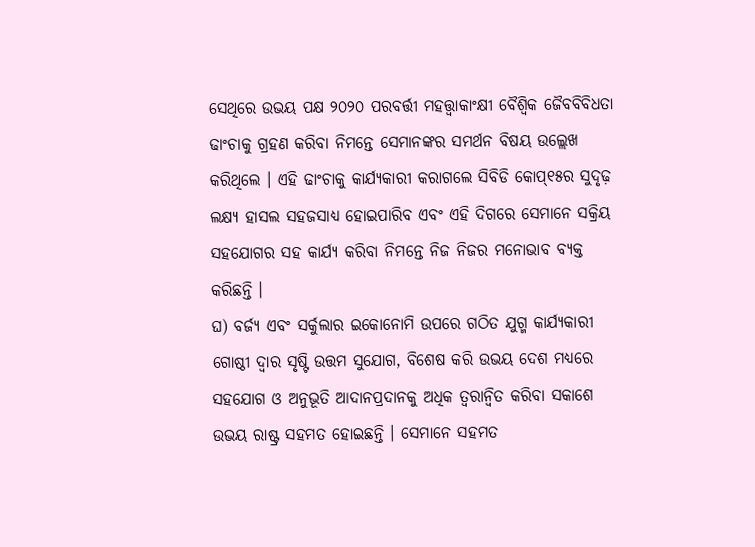ସେଥିରେ ଉଭୟ ପକ୍ଷ ୨୦୨୦ ପରବର୍ତ୍ତୀ ମହତ୍ତ୍ୱାକାଂକ୍ଷୀ ବୈଶ୍ୱିକ ଜୈବବିବିଧତା ଢାଂଚାକୁ ଗ୍ରହଣ କରିବା ନିମନ୍ତେ ସେମାନଙ୍କର ସମର୍ଥନ ବିଷୟ ଉଲ୍ଲେଖ କରିଥିଲେ । ଏହି ଢାଂଚାକୁ କାର୍ଯ୍ୟକାରୀ କରାଗଲେ ସିବିଡି କୋପ୍୧୫ର ସୁଦୃଢ଼ ଲକ୍ଷ୍ୟ ହାସଲ ସହଜସାଧ୍ୟ ହୋଇପାରିବ ଏବଂ ଏହି ଦିଗରେ ସେମାନେ ସକ୍ରିୟ ସହଯୋଗର ସହ କାର୍ଯ୍ୟ କରିବା ନିମନ୍ତେ ନିଜ ନିଜର ମନୋଭାବ ବ୍ୟକ୍ତ କରିଛନ୍ତି ।
ଘ) ବର୍ଜ୍ୟ ଏବଂ ସର୍କୁଲାର ଇକୋନୋମି ଉପରେ ଗଠିତ ଯୁଗ୍ମ କାର୍ଯ୍ୟକାରୀ ଗୋଷ୍ଠୀ ଦ୍ୱାର ସୃଷ୍ଟି ଉତ୍ତମ ସୁଯୋଗ, ବିଶେଷ କରି ଉଭୟ ଦେଶ ମଧ୍ୟରେ ସହଯୋଗ ଓ ଅନୁଭୂତି ଆଦାନପ୍ରଦାନକୁ ଅଧିକ ତ୍ୱରାନ୍ୱିତ କରିବା ସକାଶେ ଉଭୟ ରାଷ୍ଟ୍ର ସହମତ ହୋଇଛନ୍ତି । ସେମାନେ ସହମତ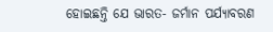ହୋଇଛନ୍ତି ଯେ ଭାରତ- ଜର୍ମାନ ପର୍ଯ୍ୟାବରଣ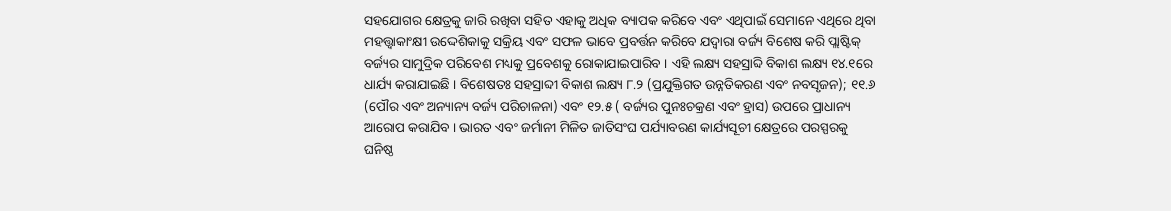ସହଯୋଗର କ୍ଷେତ୍ରକୁ ଜାରି ରଖିବା ସହିତ ଏହାକୁ ଅଧିକ ବ୍ୟାପକ କରିବେ ଏବଂ ଏଥିପାଇଁ ସେମାନେ ଏଥିରେ ଥିବା ମହତ୍ତ୍ୱାକାଂକ୍ଷୀ ଉଦ୍ଦେଶିକାକୁ ସକ୍ରିୟ ଏବଂ ସଫଳ ଭାବେ ପ୍ରବର୍ତ୍ତନ କରିବେ ଯଦ୍ୱାରା ବର୍ଜ୍ୟ ବିଶେଷ କରି ପ୍ଲାଷ୍ଟିକ୍ ବର୍ଜ୍ୟର ସାମୁଦ୍ରିକ ପରିବେଶ ମଧ୍ୟକୁ ପ୍ରବେଶକୁ ରୋକାଯାଇପାରିବ । ଏହି ଲକ୍ଷ୍ୟ ସହସ୍ରାବ୍ଦି ବିକାଶ ଲକ୍ଷ୍ୟ ୧୪.୧ରେ ଧାର୍ଯ୍ୟ କରାଯାଇଛି । ବିଶେଷତଃ ସହସ୍ରାବ୍ଦୀ ବିକାଶ ଲକ୍ଷ୍ୟ ୮.୨ (ପ୍ରଯୁକ୍ତିଗତ ଉନ୍ନତିକରଣ ଏବଂ ନବସୃଜନ); ୧୧.୬ (ପୌର ଏବଂ ଅନ୍ୟାନ୍ୟ ବର୍ଜ୍ୟ ପରିଚାଳନା) ଏବଂ ୧୨.୫ ( ବର୍ଜ୍ୟର ପୁନଃଚକ୍ରଣ ଏବଂ ହ୍ରାସ) ଉପରେ ପ୍ରାଧାନ୍ୟ ଆରୋପ କରାଯିବ । ଭାରତ ଏବଂ ଜର୍ମାନୀ ମିଳିତ ଜାତିସଂଘ ପର୍ଯ୍ୟାବରଣ କାର୍ଯ୍ୟସୂଚୀ କ୍ଷେତ୍ରରେ ପରସ୍ପରକୁ ଘନିଷ୍ଠ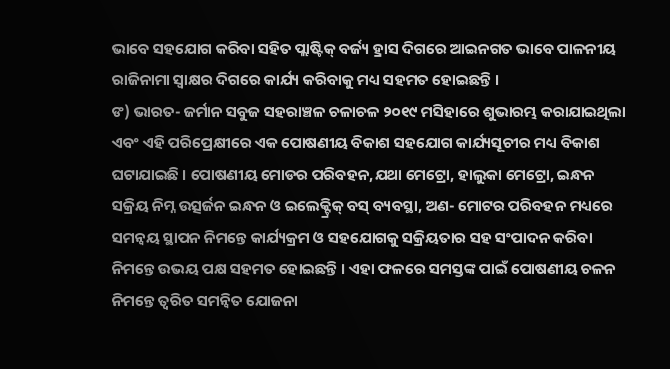ଭାବେ ସହଯୋଗ କରିବା ସହିତ ପ୍ଲାଷ୍ଟିକ୍ ବର୍ଜ୍ୟ ହ୍ରାସ ଦିଗରେ ଆଇନଗତ ଭାବେ ପାଳନୀୟ ରାଜିନାମା ସ୍ୱାକ୍ଷର ଦିଗରେ କାର୍ଯ୍ୟ କରିବାକୁ ମଧ୍ୟ ସହମତ ହୋଇଛନ୍ତି ।
ଙ) ଭାରତ- ଜର୍ମାନ ସବୁଜ ସହରାଞ୍ଚଳ ଚଳାଚଳ ୨୦୧୯ ମସିହାରେ ଶୁଭାରମ୍ଭ କରାଯାଇଥିଲା ଏବଂ ଏହି ପରିପ୍ରେକ୍ଷୀରେ ଏକ ପୋଷଣୀୟ ବିକାଶ ସହଯୋଗ କାର୍ଯ୍ୟସୂଚୀର ମଧ୍ୟ ବିକାଶ ଘଟାଯାଇଛି । ପୋଷଣୀୟ ମୋଡର ପରିବହନ,ଯଥା ମେଟ୍ରୋ, ହାଲୁକା ମେଟ୍ରୋ, ଇନ୍ଧନ ସକ୍ରିୟ ନିମ୍ନ ଉତ୍ସର୍ଜନ ଇନ୍ଧନ ଓ ଇଲେକ୍ଟ୍ରିକ୍ ବସ୍ ବ୍ୟବସ୍ଥା, ଅଣ- ମୋଟର ପରିବହନ ମଧ୍ୟରେ ସମନ୍ୱୟ ସ୍ଥାପନ ନିମନ୍ତେ କାର୍ଯ୍ୟକ୍ରମ ଓ ସହଯୋଗକୁ ସକ୍ରିୟତାର ସହ ସଂପାଦନ କରିବା ନିମନ୍ତେ ଉଭୟ ପକ୍ଷ ସହମତ ହୋଇଛନ୍ତି । ଏହା ଫଳରେ ସମସ୍ତଙ୍କ ପାଇଁ ପୋଷଣୀୟ ଚଳନ ନିମନ୍ତେ ତ୍ୱରିତ ସମନ୍ୱିତ ଯୋଜନା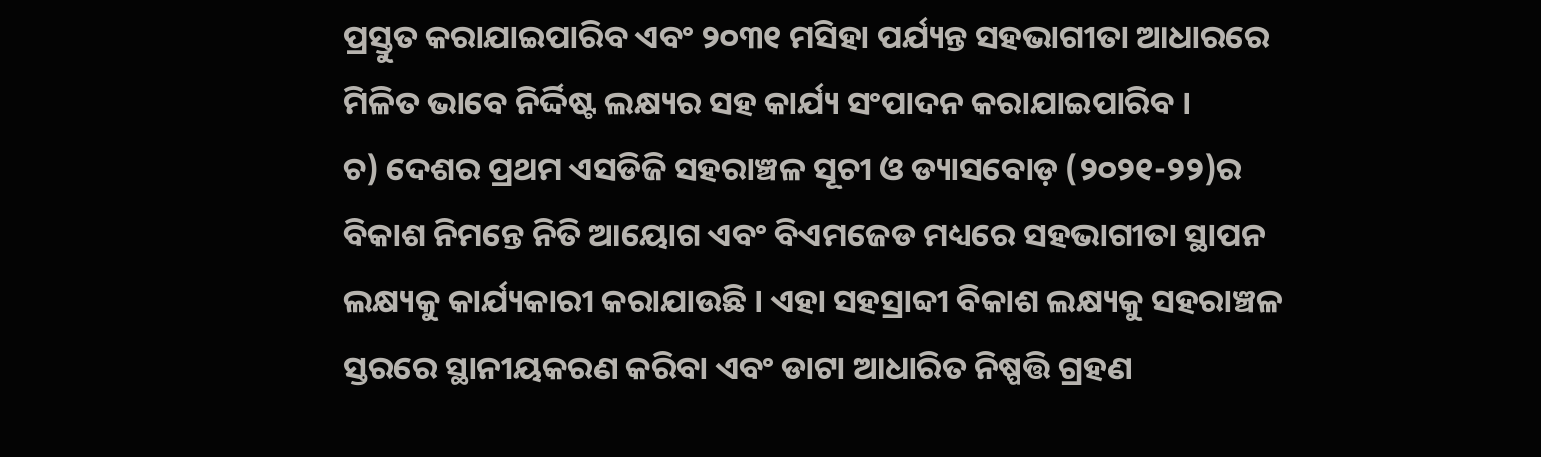ପ୍ରସ୍ତୁତ କରାଯାଇପାରିବ ଏବଂ ୨୦୩୧ ମସିହା ପର୍ଯ୍ୟନ୍ତ ସହଭାଗୀତା ଆଧାରରେ ମିଳିତ ଭାବେ ନିର୍ଦ୍ଦିଷ୍ଟ ଲକ୍ଷ୍ୟର ସହ କାର୍ଯ୍ୟ ସଂପାଦନ କରାଯାଇପାରିବ ।
ଚ) ଦେଶର ପ୍ରଥମ ଏସଡିଜି ସହରାଞ୍ଚଳ ସୂଚୀ ଓ ଡ୍ୟାସବୋଡ଼ (୨୦୨୧-୨୨)ର ବିକାଶ ନିମନ୍ତେ ନିତି ଆୟୋଗ ଏବଂ ବିଏମଜେଡ ମଧ୍ୟରେ ସହଭାଗୀତା ସ୍ଥାପନ ଲକ୍ଷ୍ୟକୁ କାର୍ଯ୍ୟକାରୀ କରାଯାଉଛି । ଏହା ସହସ୍ରାବ୍ଦୀ ବିକାଶ ଲକ୍ଷ୍ୟକୁ ସହରାଞ୍ଚଳ ସ୍ତରରେ ସ୍ଥାନୀୟକରଣ କରିବା ଏବଂ ଡାଟା ଆଧାରିତ ନିଷ୍ପତ୍ତି ଗ୍ରହଣ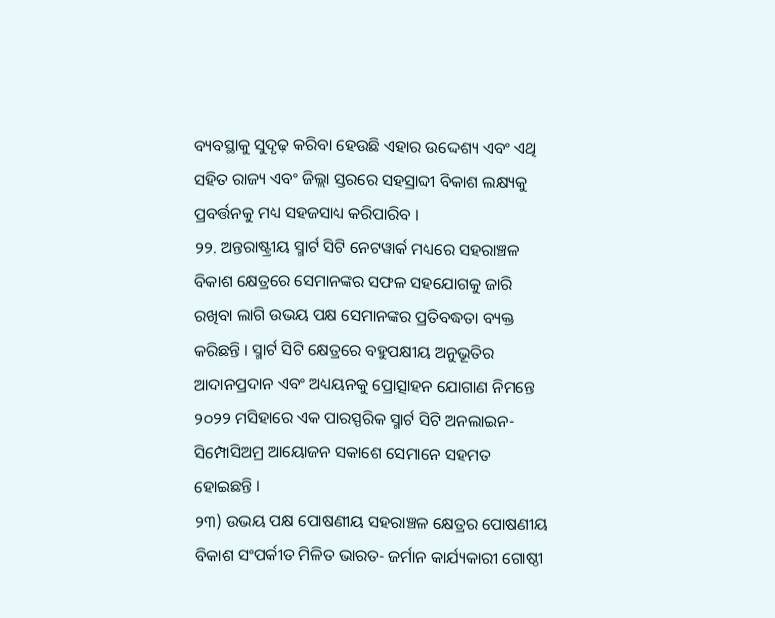ବ୍ୟବସ୍ଥାକୁ ସୁଦୃଢ଼ କରିବା ହେଉଛି ଏହାର ଉଦ୍ଦେଶ୍ୟ ଏବଂ ଏଥି ସହିତ ରାଜ୍ୟ ଏବଂ ଜିଲ୍ଲା ସ୍ତରରେ ସହସ୍ରାବ୍ଦୀ ବିକାଶ ଲକ୍ଷ୍ୟକୁ ପ୍ରବର୍ତ୍ତନକୁ ମଧ୍ୟ ସହଜସାଧ୍ୟ କରିପାରିବ ।
୨୨. ଅନ୍ତରାଷ୍ଟ୍ରୀୟ ସ୍ମାର୍ଟ ସିଟି ନେଟୱାର୍କ ମଧ୍ୟରେ ସହରାଞ୍ଚଳ ବିକାଶ କ୍ଷେତ୍ରରେ ସେମାନଙ୍କର ସଫଳ ସହଯୋଗକୁ ଜାରି ରଖିବା ଲାଗି ଉଭୟ ପକ୍ଷ ସେମାନଙ୍କର ପ୍ରତିବଦ୍ଧତା ବ୍ୟକ୍ତ କରିଛନ୍ତି । ସ୍ମାର୍ଟ ସିଟି କ୍ଷେତ୍ରରେ ବହୁପକ୍ଷୀୟ ଅନୁଭୂତିର ଆଦାନପ୍ରଦାନ ଏବଂ ଅଧ୍ୟୟନକୁ ପ୍ରୋତ୍ସାହନ ଯୋଗାଣ ନିମନ୍ତେ ୨୦୨୨ ମସିହାରେ ଏକ ପାରସ୍ପରିକ ସ୍ମାର୍ଟ ସିଟି ଅନଲାଇନ- ସିମ୍ପୋସିଅମ୍ର ଆୟୋଜନ ସକାଶେ ସେମାନେ ସହମତ ହୋଇଛନ୍ତି ।
୨୩) ଉଭୟ ପକ୍ଷ ପୋଷଣୀୟ ସହରାଞ୍ଚଳ କ୍ଷେତ୍ରର ପୋଷଣୀୟ ବିକାଶ ସଂପର୍କୀତ ମିଳିତ ଭାରତ- ଜର୍ମାନ କାର୍ଯ୍ୟକାରୀ ଗୋଷ୍ଠୀ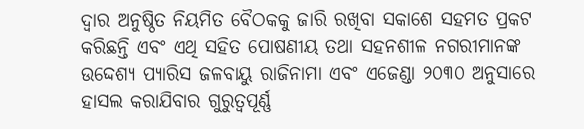ଦ୍ୱାର ଅନୁଷ୍ଠିତ ନିୟମିତ ବୈଠକକୁ ଜାରି ରଖିବା ସକାଶେ ସହମତ ପ୍ରକଟ କରିଛନ୍ତି ଏବଂ ଏଥି ସହିତ ପୋଷଣୀୟ ତଥା ସହନଶୀଳ ନଗରୀମାନଙ୍କ ଉଦ୍ଦେଶ୍ୟ ପ୍ୟାରିସ ଜଳବାୟୁ ରାଜିନାମା ଏବଂ ଏଜେଣ୍ଡା ୨୦୩୦ ଅନୁସାରେ ହାସଲ କରାଯିବାର ଗୁରୁତ୍ୱପୂର୍ଣ୍ଣ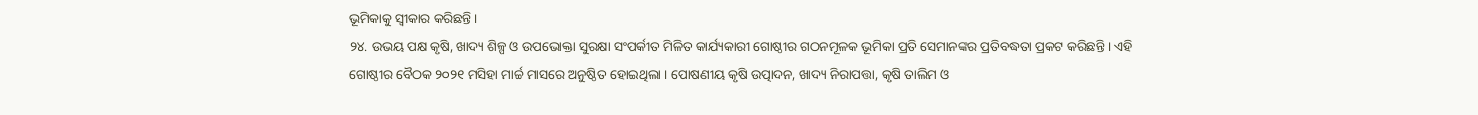ଭୂମିକାକୁ ସ୍ୱୀକାର କରିଛନ୍ତି ।
୨୪. ଉଭୟ ପକ୍ଷ କୃଷି, ଖାଦ୍ୟ ଶିଳ୍ପ ଓ ଉପଭୋକ୍ତା ସୁରକ୍ଷା ସଂପର୍କୀତ ମିଳିତ କାର୍ଯ୍ୟକାରୀ ଗୋଷ୍ଠୀର ଗଠନମୂଳକ ଭୂମିକା ପ୍ରତି ସେମାନଙ୍କର ପ୍ରତିବଦ୍ଧତା ପ୍ରକଟ କରିଛନ୍ତି । ଏହି ଗୋଷ୍ଠୀର ବୈଠକ ୨୦୨୧ ମସିହା ମାର୍ଚ୍ଚ ମାସରେ ଅନୁଷ୍ଠିତ ହୋଇଥିଲା । ପୋଷଣୀୟ କୃଷି ଉତ୍ପାଦନ, ଖାଦ୍ୟ ନିରାପତ୍ତା, କୃଷି ତାଲିମ ଓ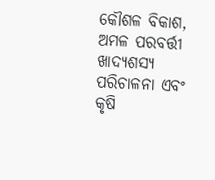କୌଶଳ ବିକାଶ, ଅମଳ ପରବର୍ତ୍ତୀ ଖାଦ୍ୟଶସ୍ୟ ପରିଚାଳନା ଏବଂ କୃଷି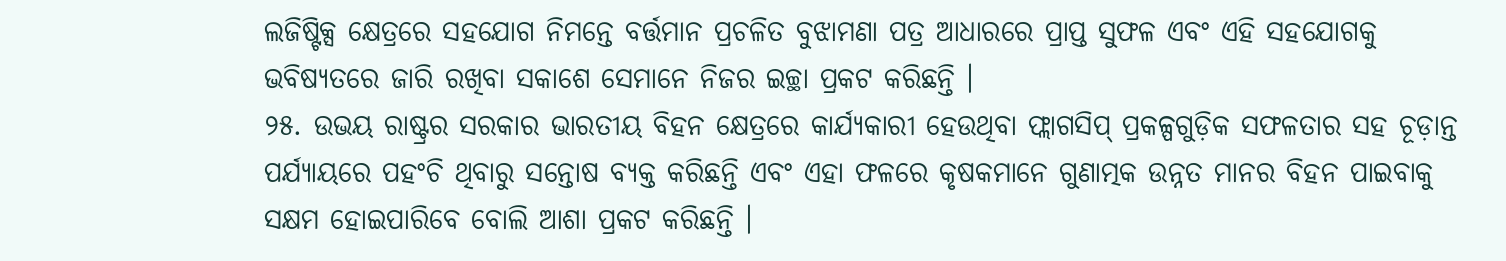ଲଜିଷ୍ଟିକ୍ସ କ୍ଷେତ୍ରରେ ସହଯୋଗ ନିମନ୍ତେ ବର୍ତ୍ତମାନ ପ୍ରଚଳିତ ବୁଝାମଣା ପତ୍ର ଆଧାରରେ ପ୍ରାପ୍ତ ସୁଫଳ ଏବଂ ଏହି ସହଯୋଗକୁ ଭବିଷ୍ୟତରେ ଜାରି ରଖିବା ସକାଶେ ସେମାନେ ନିଜର ଇଚ୍ଛା ପ୍ରକଟ କରିଛନ୍ତି ।
୨୫. ଉଭୟ ରାଷ୍ଟ୍ରର ସରକାର ଭାରତୀୟ ବିହନ କ୍ଷେତ୍ରରେ କାର୍ଯ୍ୟକାରୀ ହେଉଥିବା ଫ୍ଲାଗସିପ୍ ପ୍ରକଳ୍ପଗୁଡ଼ିକ ସଫଳତାର ସହ ଚୂଡ଼ାନ୍ତ ପର୍ଯ୍ୟାୟରେ ପହଂଚି ଥିବାରୁ ସନ୍ତୋଷ ବ୍ୟକ୍ତ କରିଛନ୍ତି ଏବଂ ଏହା ଫଳରେ କୃଷକମାନେ ଗୁଣାତ୍ମକ ଉନ୍ନତ ମାନର ବିହନ ପାଇବାକୁ ସକ୍ଷମ ହୋଇପାରିବେ ବୋଲି ଆଶା ପ୍ରକଟ କରିଛନ୍ତି ।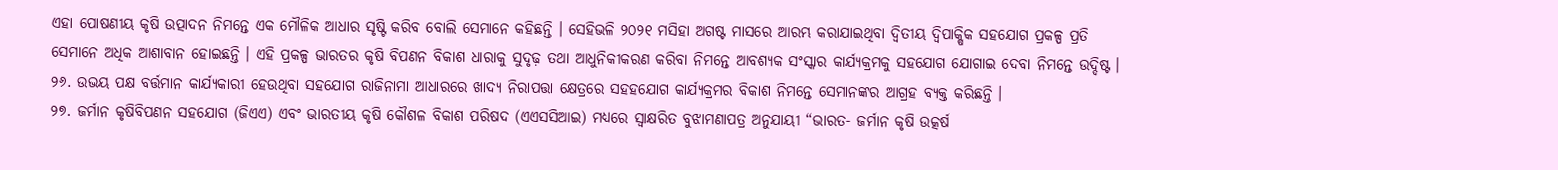ଏହା ପୋଷଣୀୟ କୃଷି ଉତ୍ପାଦନ ନିମନ୍ତେ ଏକ ମୌଳିକ ଆଧାର ସୃଷ୍ଟି କରିବ ବୋଲି ସେମାନେ କହିଛନ୍ତି । ସେହିଭଳି ୨୦୨୧ ମସିହା ଅଗଷ୍ଟ ମାସରେ ଆରମ୍ଭ କରାଯାଇଥିବା ଦ୍ୱିତୀୟ ଦ୍ୱିପାକ୍ଷିକ ସହଯୋଗ ପ୍ରକଳ୍ପ ପ୍ରତି ସେମାନେ ଅଧିକ ଆଶାବାନ ହୋଇଛନ୍ତି । ଏହି ପ୍ରକଳ୍ପ ଭାରତର କୃଷି ବିପଣନ ବିକାଶ ଧାରାକୁ ସୁଦୃଢ଼ ତଥା ଆଧୁନିକୀକରଣ କରିବା ନିମନ୍ତେ ଆବଶ୍ୟକ ସଂସ୍କାର କାର୍ଯ୍ୟକ୍ରମକୁ ସହଯୋଗ ଯୋଗାଇ ଦେବା ନିମନ୍ତେ ଉଦ୍ଦିଷ୍ଟ ।
୨୬. ଉଭୟ ପକ୍ଷ ବର୍ତ୍ତମାନ କାର୍ଯ୍ୟକାରୀ ହେଉଥିବା ସହଯୋଗ ରାଜିନାମା ଆଧାରରେ ଖାଦ୍ୟ ନିରାପତ୍ତା କ୍ଷେତ୍ରରେ ସହହଯୋଗ କାର୍ଯ୍ୟକ୍ରମର ବିକାଶ ନିମନ୍ତେ ସେମାନଙ୍କର ଆଗ୍ରହ ବ୍ୟକ୍ତ କରିଛନ୍ତି ।
୨୭. ଜର୍ମାନ କୃଷିବିପଣନ ସହଯୋଗ (ଜିଏଏ) ଏବଂ ଭାରତୀୟ କୃଷି କୌଶଳ ବିକାଶ ପରିଷଦ (ଏଏସସିଆଇ) ମଧ୍ୟରେ ସ୍ୱାକ୍ଷରିତ ବୁଝାମଣାପତ୍ର ଅନୁଯାୟୀ “ଭାରତ- ଜର୍ମାନ କୃଷି ଉତ୍କର୍ଷ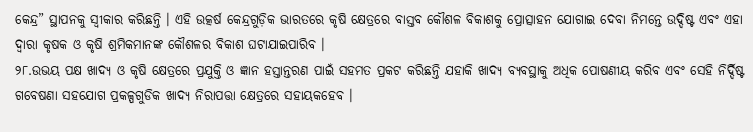କେନ୍ଦ୍ର” ସ୍ଥାପନକୁ ସ୍ୱୀକାର କରିଛନ୍ତି । ଏହି ଉତ୍କର୍ଷ କେନ୍ଦ୍ରଗୁଡ଼ିକ ଭାରତରେ କୃଷି କ୍ଷେତ୍ରରେ ବାସ୍ତବ କୌଶଳ ବିକାଶକୁ ପ୍ରୋତ୍ସାହନ ଯୋଗାଇ ଦେବା ନିମନ୍ତେ ଉଦ୍ଦିଷ୍ଟ ଏବଂ ଏହା ଦ୍ୱାରା କୃଷକ ଓ କୃଷି ଶ୍ରମିକମାନଙ୍କ କୌଶଳର ବିକାଶ ଘଟାଯାଇପାରିବ ।
୨୮.ଉଭୟ ପକ୍ଷ ଖାଦ୍ୟ ଓ କୃଷି କ୍ଷେତ୍ରରେ ପ୍ରଯୁକ୍ତି ଓ ଜ୍ଞାନ ହସ୍ତାନ୍ତରଣ ପାଇଁ ସହମତ ପ୍ରକଟ କରିଛନ୍ତି ଯହାକି ଖାଦ୍ୟ ବ୍ୟବସ୍ଥାକୁ ଅଧିକ ପୋଷଣୀୟ କରିବ ଏବଂ ସେହି ନିର୍ଦ୍ଦିଷ୍ଟ ଗବେଷଣା ସହଯୋଗ ପ୍ରକଳ୍ପଗୁଡିକ ଖାଦ୍ୟ ନିରାପତ୍ତା କ୍ଷେତ୍ରରେ ସହାୟକହେବ ।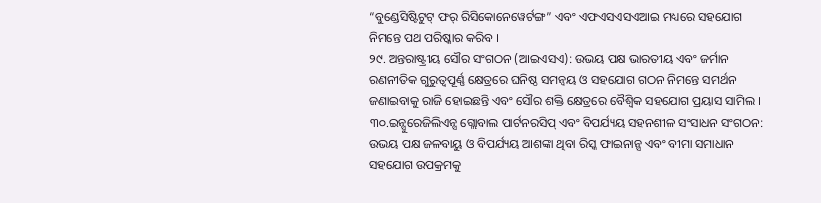“ବୁଣ୍ଡେସିଷ୍ଟିଟୁଟ୍ ଫର୍ ରିସିକୋନେୱେର୍ଟଙ୍ଗ” ଏବଂ ଏଫଏସଏସଏଆଇ ମଧ୍ୟରେ ସହଯୋଗ ନିମନ୍ତେ ପଥ ପରିଷ୍କାର କରିବ ।
୨୯. ଅନ୍ତରାଷ୍ଟ୍ରୀୟ ସୌର ସଂଗଠନ (ଆଇଏସଏ): ଉଭୟ ପକ୍ଷ ଭାରତୀୟ ଏବଂ ଜର୍ମାନ ରଣନୀତିକ ଗୁରୁତ୍ୱପୂର୍ଣ୍ଣ କ୍ଷେତ୍ରରେ ଘନିଷ୍ଠ ସମନ୍ୱୟ ଓ ସହଯୋଗ ଗଠନ ନିମନ୍ତେ ସମର୍ଥନ ଜଣାଇବାକୁ ରାଜି ହୋଇଛନ୍ତି ଏବଂ ସୌର ଶକ୍ତି କ୍ଷେତ୍ରରେ ବୈଶ୍ୱିକ ସହଯୋଗ ପ୍ରୟାସ ସାମିଲ ।
୩୦.ଇନ୍ସୁରେଜିଲିଏନ୍ସ ଗ୍ଲୋବାଲ ପାର୍ଟନରସିପ୍ ଏବଂ ବିପର୍ଯ୍ୟୟ ସହନଶୀଳ ସଂସାଧନ ସଂଗଠନ: ଉଭୟ ପକ୍ଷ ଜଳବାୟୁ ଓ ବିପର୍ଯ୍ୟୟ ଆଶଙ୍କା ଥିବା ରିସ୍କ ଫାଇନାନ୍ସ ଏବଂ ବୀମା ସମାଧାନ ସହଯୋଗ ଉପକ୍ରମକୁ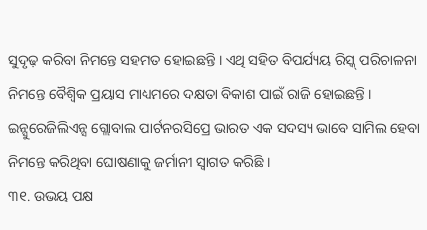ସୁଦୃଢ଼ କରିବା ନିମନ୍ତେ ସହମତ ହୋଇଛନ୍ତି । ଏଥି ସହିତ ବିପର୍ଯ୍ୟୟ ରିସ୍କ୍ ପରିଚାଳନା ନିମନ୍ତେ ବୈଶ୍ୱିକ ପ୍ରୟାସ ମାଧ୍ୟମରେ ଦକ୍ଷତା ବିକାଶ ପାଇଁ ରାଜି ହୋଇଛନ୍ତି । ଇନ୍ସୁରେଜିଲିଏନ୍ସ ଗ୍ଲୋବାଲ ପାର୍ଟନରସିପ୍ରେ ଭାରତ ଏକ ସଦସ୍ୟ ଭାବେ ସାମିଲ ହେବା ନିମନ୍ତେ କରିଥିବା ଘୋଷଣାକୁ ଜର୍ମାନୀ ସ୍ୱାଗତ କରିଛି ।
୩୧. ଉଭୟ ପକ୍ଷ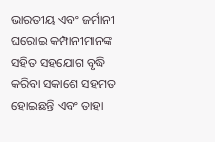ଭାରତୀୟ ଏବଂ ଜର୍ମାନୀ ଘରୋଇ କମ୍ପାନୀମାନଙ୍କ ସହିତ ସହଯୋଗ ବୃଦ୍ଧି କରିବା ସକାଶେ ସହମତ ହୋଇଛନ୍ତି ଏବଂ ତାହା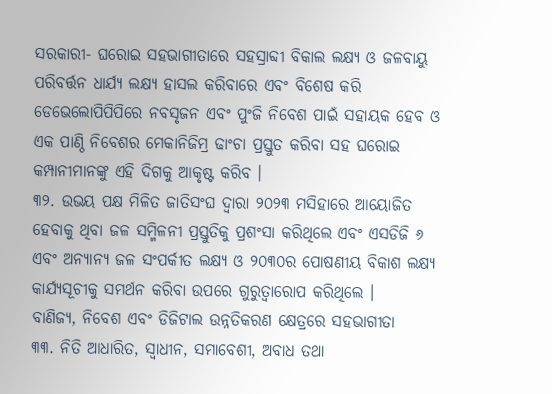ସରକାରୀ- ଘରୋଇ ସହଭାଗୀତାରେ ସହସ୍ରାବ୍ଦୀ ବିକାଲ ଲକ୍ଷ୍ୟ ଓ ଜଳବାୟୁ ପରିବର୍ତ୍ତନ ଧାର୍ଯ୍ୟ ଲକ୍ଷ୍ୟ ହାସଲ କରିବାରେ ଏବଂ ବିଶେଷ କରି ଡେଭେଲୋପିପିପିରେ ନବସୃଜନ ଏବଂ ପୁଂଜି ନିବେଶ ପାଇଁ ସହାୟକ ହେବ ଓ ଏକ ପାଣ୍ଠି ନିବେଶର ମେକାନିଜିମ୍ର ଢାଂଚା ପ୍ରସ୍ତୁତ କରିବା ସହ ଘରୋଇ କମ୍ପାନୀମାନଙ୍କୁ ଏହି ଦିଗକୁ ଆକୃଷ୍ଟ କରିବ ।
୩୨. ଉଭୟ ପକ୍ଷ ମିଳିତ ଜାତିସଂଘ ଦ୍ୱାରା ୨୦୨୩ ମସିହାରେ ଆୟୋଜିତ ହେବାକୁ ଥିବା ଜଳ ସମ୍ମିଳନୀ ପ୍ରସ୍ତୁତିକୁ ପ୍ରଶଂସା କରିଥିଲେ ଏବଂ ଏସଡିଜି ୬ ଏବଂ ଅନ୍ୟାନ୍ୟ ଜଳ ସଂପର୍କୀତ ଲକ୍ଷ୍ୟ ଓ ୨୦୩୦ର ପୋଷଣୀୟ ବିକାଶ ଲକ୍ଷ୍ୟ କାର୍ଯ୍ୟସୂଚୀକୁ ସମର୍ଥନ କରିବା ଉପରେ ଗୁରୁତ୍ୱାରୋପ କରିଥିଲେ ।
ବାଣିଜ୍ୟ, ନିବେଶ ଏବଂ ଡିଜିଟାଲ ଉନ୍ନତିକରଣ କ୍ଷେତ୍ରରେ ସହଭାଗୀତା
୩୩. ନିତି ଆଧାରିତ, ସ୍ୱାଧୀନ, ସମାବେଶୀ, ଅବାଧ ତଥା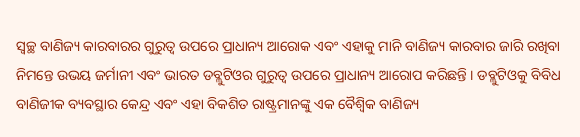ସ୍ୱଚ୍ଛ ବାଣିଜ୍ୟ କାରବାରର ଗୁରୁତ୍ୱ ଉପରେ ପ୍ରାଧାନ୍ୟ ଆରୋକ ଏବଂ ଏହାକୁ ମାନି ବାଣିଜ୍ୟ କାରବାର ଜାରି ରଖିବା ନିମନ୍ତେ ଉଭୟ ଜର୍ମାନୀ ଏବଂ ଭାରତ ଡବ୍ଲୁଟିଓର ଗୁରୁତ୍ୱ ଉପରେ ପ୍ରାଧାନ୍ୟ ଆରୋପ କରିଛନ୍ତି । ଡବ୍ଲୁଟିଓକୁ ବିବିଧ ବାଣିଜୀକ ବ୍ୟବସ୍ଥାର କେନ୍ଦ୍ର ଏବଂ ଏହା ବିକଶିତ ରାଷ୍ଟ୍ରମାନଙ୍କୁ ଏକ ବୈଶ୍ୱିକ ବାଣିଜ୍ୟ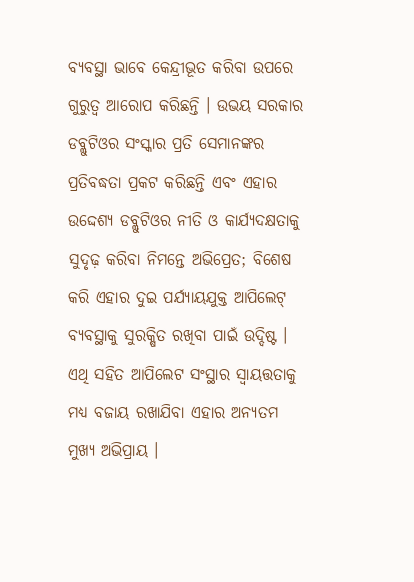ବ୍ୟବସ୍ଥା ଭାବେ କେନ୍ଦ୍ରୀଭୂତ କରିବା ଉପରେ ଗୁରୁତ୍ୱ ଆରୋପ କରିଛନ୍ତି । ଉଭୟ ସରକାର ଡବ୍ଲୁଟିଓର ସଂସ୍କାର ପ୍ରତି ସେମାନଙ୍କର ପ୍ରତିବଦ୍ଧତା ପ୍ରକଟ କରିଛନ୍ତି ଏବଂ ଏହାର ଉଦ୍ଦେଶ୍ୟ ଡବ୍ଲୁଟିଓର ନୀତି ଓ କାର୍ଯ୍ୟଦକ୍ଷତାକୁ ସୁଦୃଢ଼ କରିବା ନିମନ୍ତେ ଅଭିପ୍ରେତ; ବିଶେଷ କରି ଏହାର ଦୁଇ ପର୍ଯ୍ୟାୟଯୁକ୍ତ ଆପିଲେଟ୍ ବ୍ୟବସ୍ଥାକୁ ସୁରକ୍ଷିତ ରଖିବା ପାଇଁ ଉଦ୍ଦିଷ୍ଟ । ଏଥି ସହିତ ଆପିଲେଟ ସଂସ୍ଥାର ସ୍ୱାୟତ୍ତତାକୁ ମଧ୍ୟ ବଜାୟ ରଖାଯିବା ଏହାର ଅନ୍ୟତମ ମୁଖ୍ୟ ଅଭିପ୍ରାୟ ।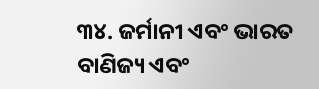୩୪. ଜର୍ମାନୀ ଏବଂ ଭାରତ ବାଣିଜ୍ୟ ଏବଂ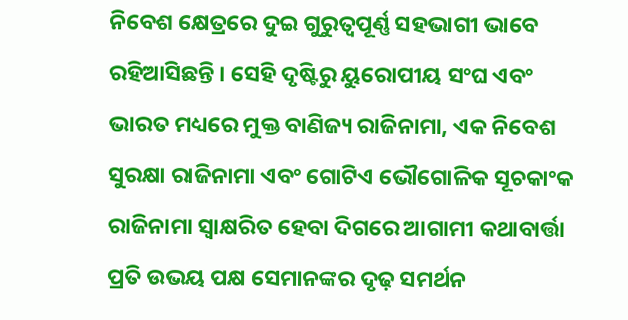ନିବେଶ କ୍ଷେତ୍ରରେ ଦୁଇ ଗୁରୁତ୍ୱପୂର୍ଣ୍ଣ ସହଭାଗୀ ଭାବେ ରହିଆସିଛନ୍ତି । ସେହି ଦୃଷ୍ଟିରୁ ୟୁରୋପୀୟ ସଂଘ ଏବଂ ଭାରତ ମଧ୍ୟରେ ମୁକ୍ତ ବାଣିଜ୍ୟ ରାଜିନାମା, ଏକ ନିବେଶ ସୁରକ୍ଷା ରାଜିନାମା ଏବଂ ଗୋଟିଏ ଭୌଗୋଳିକ ସୂଚକାଂକ ରାଜିନାମା ସ୍ୱାକ୍ଷରିତ ହେବା ଦିଗରେ ଆଗାମୀ କଥାବାର୍ତ୍ତା ପ୍ରତି ଉଭୟ ପକ୍ଷ ସେମାନଙ୍କର ଦୃଢ଼ ସମର୍ଥନ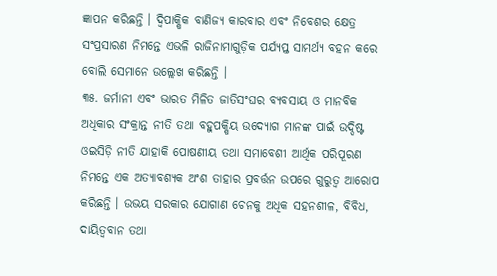ଜ୍ଞାପନ କରିଛନ୍ତି । ଦ୍ୱିପାକ୍ଷିକ ବାଣିଜ୍ୟ କାରବାର ଏବଂ ନିବେଶର କ୍ଷେତ୍ର ସଂପ୍ରସାରଣ ନିମନ୍ତେ ଏଭଳି ରାଜିନାମାଗୁଡ଼ିକ ପର୍ଯ୍ୟପ୍ତ ସାମର୍ଥ୍ୟ ବହନ କରେ ବୋଲି ସେମାନେ ଉଲ୍ଲେଖ କରିଛନ୍ତି ।
୩୫. ଜର୍ମାନୀ ଏବଂ ଭାରତ ମିଳିତ ଜାତିସଂଘର ବ୍ୟବସାୟ ଓ ମାନବିକ ଅଧିକାର ସଂକ୍ରାନ୍ତ ନୀତି ତଥା ବହୁପକ୍ଷିୟ ଉଦ୍ୟୋଗ ମାନଙ୍କ ପାଇଁ ଉଦ୍ଦିଷ୍ଟ ଓଇସିଡ଼ି ନୀତି ଯାହାକି ପୋଷଣୀୟ ତଥା ସମାବେଶୀ ଆର୍ଥିକ ପରିପୂରଣ ନିମନ୍ତେ ଏକ ଅତ୍ୟାବଶ୍ୟକ ଅଂଶ ତାହାର ପ୍ରବର୍ତ୍ତନ ଉପରେ ଗୁରୁତ୍ୱ ଆରୋପ କରିଛନ୍ତି । ଉଭୟ ସରକାର ଯୋଗାଣ ଚେନକୁ ଅଧିକ ସହନଶୀଳ, ବିବିଧ, ଦାୟିତ୍ୱବାନ ତଥା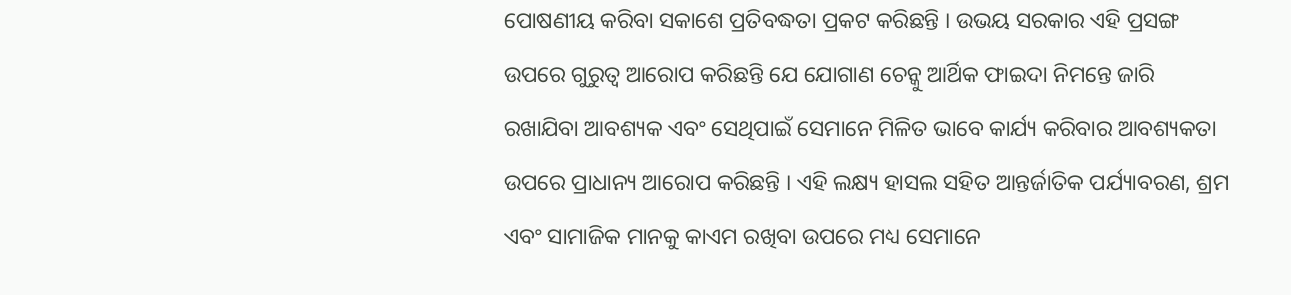ପୋଷଣୀୟ କରିବା ସକାଶେ ପ୍ରତିବଦ୍ଧତା ପ୍ରକଟ କରିଛନ୍ତି । ଉଭୟ ସରକାର ଏହି ପ୍ରସଙ୍ଗ ଉପରେ ଗୁରୁତ୍ୱ ଆରୋପ କରିଛନ୍ତି ଯେ ଯୋଗାଣ ଚେନ୍କୁ ଆର୍ଥିକ ଫାଇଦା ନିମନ୍ତେ ଜାରି ରଖାଯିବା ଆବଶ୍ୟକ ଏବଂ ସେଥିପାଇଁ ସେମାନେ ମିଳିତ ଭାବେ କାର୍ଯ୍ୟ କରିବାର ଆବଶ୍ୟକତା ଉପରେ ପ୍ରାଧାନ୍ୟ ଆରୋପ କରିଛନ୍ତି । ଏହି ଲକ୍ଷ୍ୟ ହାସଲ ସହିତ ଆନ୍ତର୍ଜାତିକ ପର୍ଯ୍ୟାବରଣ, ଶ୍ରମ ଏବଂ ସାମାଜିକ ମାନକୁ କାଏମ ରଖିବା ଉପରେ ମଧ୍ୟ ସେମାନେ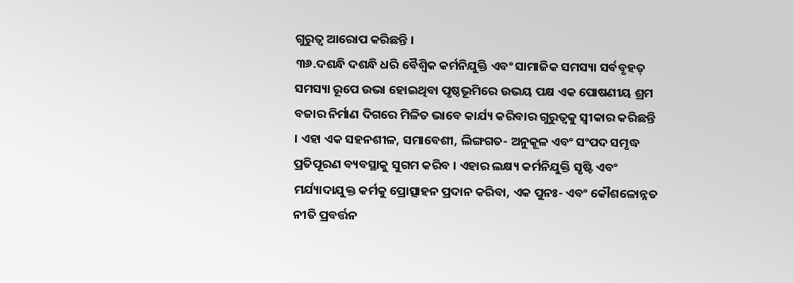ଗୁରୁତ୍ୱ ଆରୋପ କରିଛନ୍ତି ।
୩୬.ଦଶନ୍ଧି ଦଶନ୍ଧି ଧରି ବୈଶ୍ୱିକ କର୍ମନିଯୁକ୍ତି ଏବଂ ସାମାଜିକ ସମସ୍ୟା ସର୍ବବୃହତ୍ ସମସ୍ୟା ରୂପେ ଉଭା ହୋଇଥିବା ପୃଷ୍ଠଭୂମିରେ ଉଭୟ ପକ୍ଷ ଏକ ପୋଷଣୀୟ ଶ୍ରମ ବଜାର ନିର୍ମାଣ ଦିଗରେ ମିଳିତ ଭାବେ କାର୍ଯ୍ୟ କରିବାର ଗୁରୁତ୍ୱକୁ ସ୍ୱୀକାର କରିଛନ୍ତି । ଏହା ଏକ ସହନଶୀଳ, ସମାବେଶୀ, ଲିଙ୍ଗଗତ- ଅନୁକୂଳ ଏବଂ ସଂପଦ ସମୃଦ୍ଧ ପ୍ରତିପୂରଣ ବ୍ୟବସ୍ଥାକୁ ସୁଗମ କରିବ । ଏହାର ଲକ୍ଷ୍ୟ କର୍ମନିଯୁକ୍ତି ସୃଷ୍ଟି ଏବଂ ମର୍ଯ୍ୟାଦାଯୁକ୍ତ କର୍ମକୁ ପ୍ରୋତ୍ସାହନ ପ୍ରଦାନ କରିବା, ଏକ ପୁନଃ- ଏବଂ କୌଶଳୋନ୍ନତ ନୀତି ପ୍ରବର୍ତ୍ତନ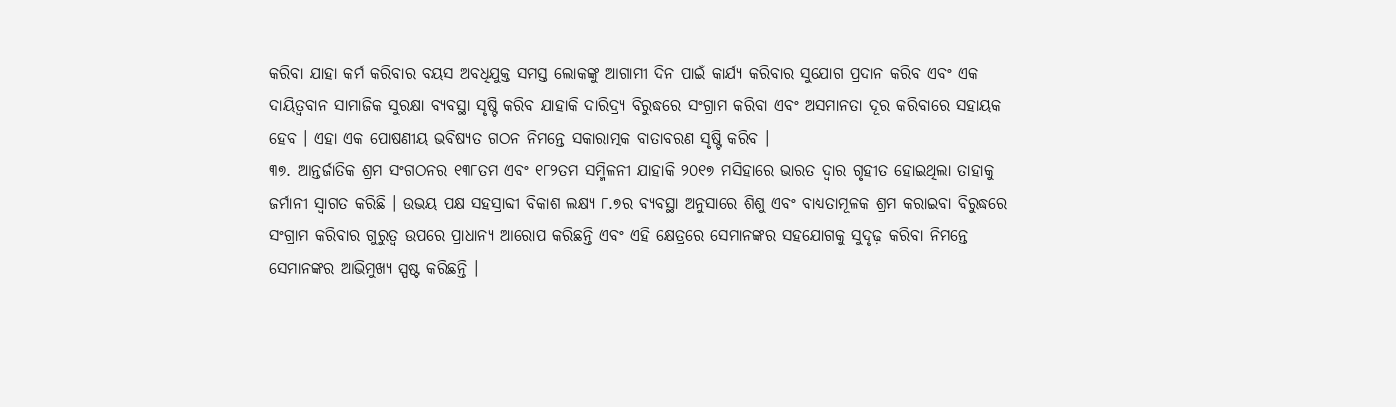କରିବା ଯାହା କର୍ମ କରିବାର ବୟସ ଅବଧିଯୁକ୍ତ ସମସ୍ତ ଲୋକଙ୍କୁ ଆଗାମୀ ଦିନ ପାଇଁ କାର୍ଯ୍ୟ କରିବାର ସୁଯୋଗ ପ୍ରଦାନ କରିବ ଏବଂ ଏକ ଦାୟିତ୍ୱବାନ ସାମାଜିକ ସୁରକ୍ଷା ବ୍ୟବସ୍ଥା ସୃଷ୍ଟି କରିବ ଯାହାକି ଦାରିଦ୍ର୍ୟ ବିରୁଦ୍ଧରେ ସଂଗ୍ରାମ କରିବା ଏବଂ ଅସମାନତା ଦୂର କରିବାରେ ସହାୟକ ହେବ । ଏହା ଏକ ପୋଷଣୀୟ ଭବିଷ୍ୟତ ଗଠନ ନିମନ୍ତେ ସକାରାତ୍ମକ ବାତାବରଣ ସୃଷ୍ଟି କରିବ ।
୩୭. ଆନ୍ତର୍ଜାତିକ ଶ୍ରମ ସଂଗଠନର ୧୩୮ତମ ଏବଂ ୧୮୨ତମ ସମ୍ମିଳନୀ ଯାହାକି ୨୦୧୭ ମସିହାରେ ଭାରତ ଦ୍ୱାର ଗୃହୀତ ହୋଇଥିଲା ତାହାକୁ ଜର୍ମାନୀ ସ୍ୱାଗତ କରିଛି । ଉଭୟ ପକ୍ଷ ସହସ୍ରାବ୍ଦୀ ବିକାଶ ଲକ୍ଷ୍ୟ ୮.୭ର ବ୍ୟବସ୍ଥା ଅନୁସାରେ ଶିଶୁ ଏବଂ ବାଧ୍ୟତାମୂଳକ ଶ୍ରମ କରାଇବା ବିରୁଦ୍ଧରେ ସଂଗ୍ରାମ କରିବାର ଗୁରୁତ୍ୱ ଉପରେ ପ୍ରାଧାନ୍ୟ ଆରୋପ କରିଛନ୍ତି ଏବଂ ଏହି କ୍ଷେତ୍ରରେ ସେମାନଙ୍କର ସହଯୋଗକୁ ସୁଦୃଢ଼ କରିବା ନିମନ୍ତେ ସେମାନଙ୍କର ଆଭିମୁଖ୍ୟ ସ୍ପଷ୍ଟ କରିଛନ୍ତି ।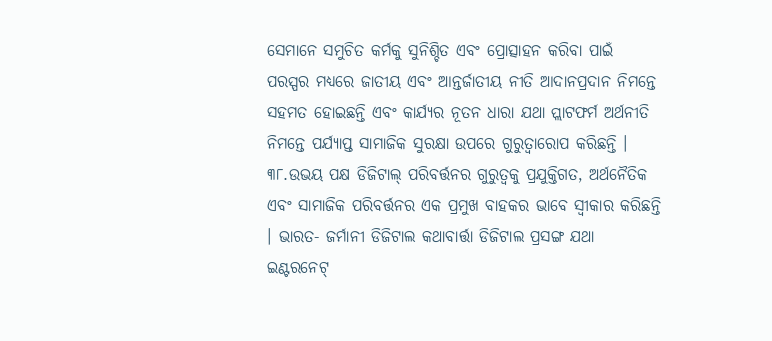ସେମାନେ ସମୁଚିତ କର୍ମକୁ ସୁନିଶ୍ଚିତ ଏବଂ ପ୍ରୋତ୍ସାହନ କରିବା ପାଇଁ ପରସ୍ପର ମଧ୍ୟରେ ଜାତୀୟ ଏବଂ ଆନ୍ତର୍ଜାତୀୟ ନୀତି ଆଦାନପ୍ରଦାନ ନିମନ୍ତେ ସହମତ ହୋଇଛନ୍ତି ଏବଂ କାର୍ଯ୍ୟର ନୂତନ ଧାରା ଯଥା ପ୍ଲାଟଫର୍ମ ଅର୍ଥନୀତି ନିମନ୍ତେ ପର୍ଯ୍ୟାପ୍ତ ସାମାଜିକ ସୁରକ୍ଷା ଉପରେ ଗୁରୁତ୍ୱାରୋପ କରିଛନ୍ତି ।
୩୮.ଉଭୟ ପକ୍ଷ ଡିଜିଟାଲ୍ ପରିବର୍ତ୍ତନର ଗୁରୁତ୍ୱକୁ ପ୍ରଯୁକ୍ତିଗତ, ଅର୍ଥନୈତିକ ଏବଂ ସାମାଜିକ ପରିବର୍ତ୍ତନର ଏକ ପ୍ରମୁଖ ବାହକର ଭାବେ ସ୍ୱୀକାର କରିଛନ୍ତି । ଭାରତ- ଜର୍ମାନୀ ଡିଜିଟାଲ କଥାବାର୍ତ୍ତା ଡିଜିଟାଲ ପ୍ରସଙ୍ଗ ଯଥା ଇଣ୍ଟରନେଟ୍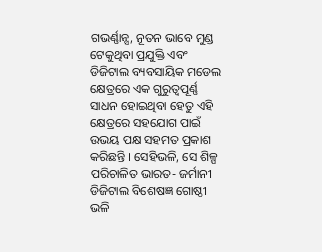ଗଭର୍ଣ୍ଣାନ୍ସ, ନୂତନ ଭାବେ ମୁଣ୍ଡ ଟେକୁଥିବା ପ୍ରଯୁକ୍ତି ଏବଂ ଡିଜିଟାଲ ବ୍ୟବସାୟିକ ମଡେଲ କ୍ଷେତ୍ରରେ ଏକ ଗୁରୁତ୍ୱପୂର୍ଣ୍ଣ ସାଧନ ହୋଇଥିବା ହେତୁ ଏହି କ୍ଷେତ୍ରରେ ସହଯୋଗ ପାଇଁ ଉଭୟ ପକ୍ଷ ସହମତ ପ୍ରକାଶ କରିଛନ୍ତି । ସେହିଭଳି, ସେ ଶିଳ୍ପ ପରିଚାଳିତ ଭାରତ- ଜର୍ମାନୀ ଡିଜିଟାଲ ବିଶେଷଜ୍ଞ ଗୋଷ୍ଠୀ ଭଳି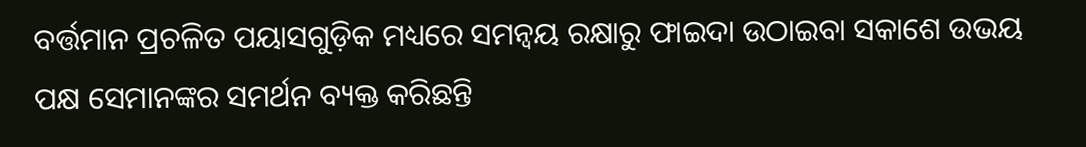ବର୍ତ୍ତମାନ ପ୍ରଚଳିତ ପୟାସଗୁଡ଼ିକ ମଧ୍ୟରେ ସମନ୍ୱୟ ରକ୍ଷାରୁ ଫାଇଦା ଉଠାଇବା ସକାଶେ ଉଭୟ ପକ୍ଷ ସେମାନଙ୍କର ସମର୍ଥନ ବ୍ୟକ୍ତ କରିଛନ୍ତି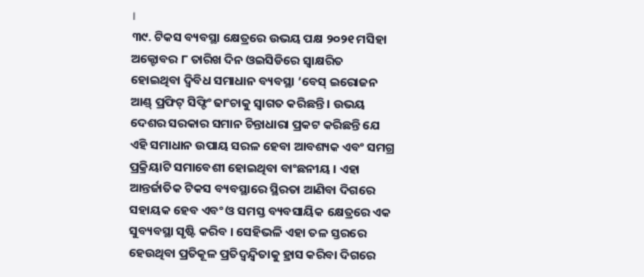।
୩୯. ଟିକସ ବ୍ୟବସ୍ଥା କ୍ଷେତ୍ରରେ ଉଭୟ ପକ୍ଷ ୨୦୨୧ ମସିହା ଅକ୍ଟୋବର ୮ ତାରିଖ ଦିନ ଓଇସିଡିରେ ସ୍ୱାକ୍ଷରିତ ହୋଇଥିବା ଦ୍ୱିବିଧ ସମାଧାନ ବ୍ୟବସ୍ଥା ‘ବେସ୍ ଇରୋଜନ ଆଣ୍ଡ୍ ପ୍ରଫିଟ୍ ସିଫ୍ଟିଂ ଢାଂଚାକୁ ସ୍ୱାଗତ କରିଛନ୍ତି । ଉଭୟ ଦେଶର ସରକାର ସମାନ ଚିନ୍ତାଧାରା ପ୍ରକଟ କରିଛନ୍ତି ଯେ ଏହି ସମାଧାନ ଉପାୟ ସରଳ ହେବା ଆବଶ୍ୟକ ଏବଂ ସମଗ୍ର ପ୍ରକ୍ରିୟାଟି ସମାବେଶୀ ହୋଇଥିବା ବାଂଛନୀୟ । ଏହା ଆନ୍ତର୍ଜାତିକ ଟିକସ ବ୍ୟବସ୍ଥାରେ ସ୍ଥିରତା ଆଣିବା ଦିଗରେ ସହାୟକ ହେବ ଏବଂ ଓ ସମସ୍ତ ବ୍ୟବସାୟିକ କ୍ଷେତ୍ରରେ ଏକ ସୁବ୍ୟବସ୍ଥା ସୃଷ୍ଟି କରିବ । ସେହିଭଳି ଏହା ତଳ ସ୍ତରରେ ହେଉଥିବା ପ୍ରତିକୂଳ ପ୍ରତିଦ୍ୱନ୍ଦ୍ୱିତାକୁ ହ୍ରାସ କରିବା ଦିଗରେ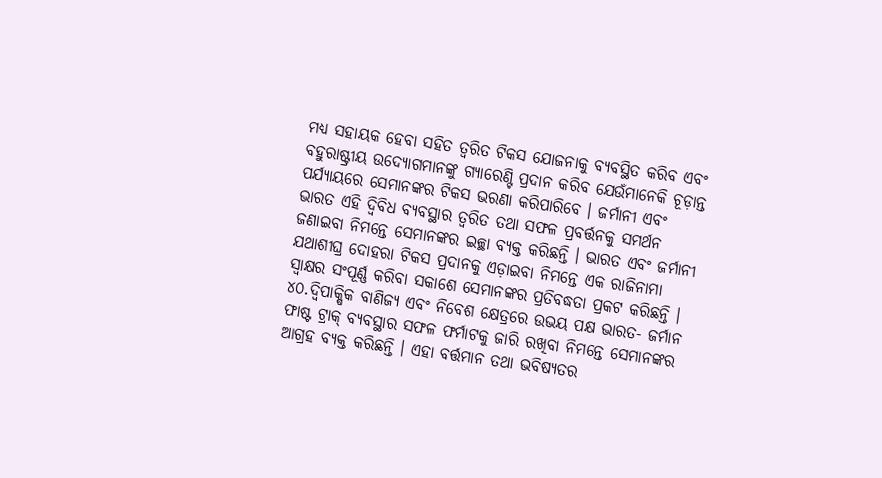ମଧ୍ୟ ସହାୟକ ହେବା ସହିତ ତ୍ୱରିତ ଟିକସ ଯୋଜନାକୁ ବ୍ୟବସ୍ଥିତ କରିବ ଏବଂ ବହୁରାଷ୍ଟ୍ରୀୟ ଉଦ୍ୟୋଗମାନଙ୍କୁ ଗ୍ୟାରେଣ୍ଟି ପ୍ରଦାନ କରିବ ଯେଉଁମାନେକି ଚୂଡ଼ାନ୍ତ ପର୍ଯ୍ୟାୟରେ ସେମାନଙ୍କର ଟିକସ ଭରଣା କରିପାରିବେ । ଜର୍ମାନୀ ଏବଂ ଭାରତ ଏହି ଦ୍ୱିବିଧ ବ୍ୟବସ୍ଥାର ତ୍ୱରିତ ତଥା ସଫଳ ପ୍ରବର୍ତ୍ତନକୁ ସମର୍ଥନ ଜଣାଇବା ନିମନ୍ତେ ସେମାନଙ୍କର ଇଚ୍ଛା ବ୍ୟକ୍ତ କରିଛନ୍ତି । ଭାରତ ଏବଂ ଜର୍ମାନୀ ଯଥାଶୀଘ୍ର ଦୋହରା ଟିକସ ପ୍ରଦାନକୁ ଏଡ଼ାଇବା ନିମନ୍ତେ ଏକ ରାଜିନାମା ସ୍ୱାକ୍ଷର ସଂପୂର୍ଣ୍ଣ କରିବା ସକାଶେ ସେମାନଙ୍କର ପ୍ରତିବଦ୍ଧତା ପ୍ରକଟ କରିଛନ୍ତି ।
୪୦.ଦ୍ୱିପାକ୍ଷିକ ବାଣିଜ୍ୟ ଏବଂ ନିବେଶ କ୍ଷେତ୍ରରେ ଉଭୟ ପକ୍ଷ ଭାରତ- ଜର୍ମାନ ଫାଷ୍ଟ ଟ୍ରାକ୍ ବ୍ୟବସ୍ଥାର ସଫଳ ଫର୍ମାଟକୁ ଜାରି ରଖିବା ନିମନ୍ତେ ସେମାନଙ୍କର ଆଗ୍ରହ ବ୍ୟକ୍ତ କରିଛନ୍ତି । ଏହା ବର୍ତ୍ତମାନ ତଥା ଭବିଷ୍ୟତର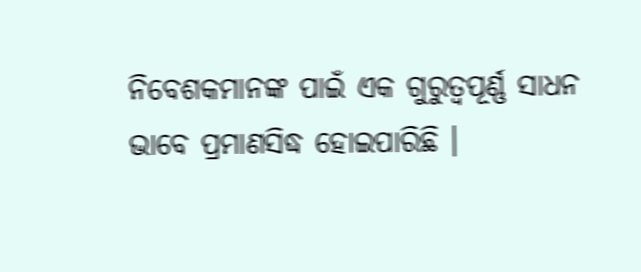ନିବେଶକମାନଙ୍କ ପାଇଁ ଏକ ଗୁରୁତ୍ୱପୂର୍ଣ୍ଣ ସାଧନ ଭାବେ ପ୍ରମାଣସିଦ୍ଧ ହୋଇପାରିଛି ।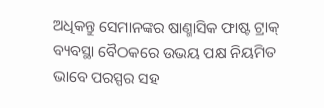ଅଧିକନ୍ତୁ ସେମାନଙ୍କର ଷାଣ୍ମାସିକ ଫାଷ୍ଟ ଟ୍ରାକ୍ ବ୍ୟବସ୍ଥା ବୈଠକରେ ଉଭୟ ପକ୍ଷ ନିୟମିତ ଭାବେ ପରସ୍ପର ସହ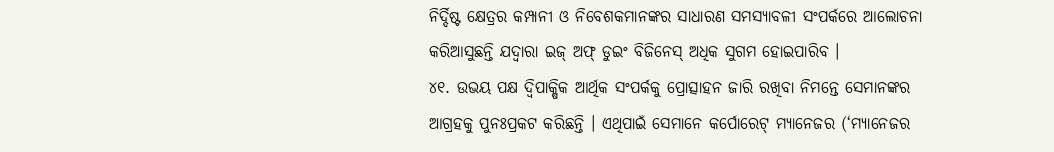ନିର୍ଦ୍ଦିଷ୍ଟ କ୍ଷେତ୍ରର କମ୍ପାନୀ ଓ ନିବେଶକମାନଙ୍କର ସାଧାରଣ ସମସ୍ୟାବଳୀ ସଂପର୍କରେ ଆଲୋଚନା କରିଆସୁଛନ୍ତି ଯଦ୍ୱାରା ଇଜ୍ ଅଫ୍ ଡୁଇଂ ବିଜିନେସ୍ ଅଧିକ ସୁଗମ ହୋଇପାରିବ ।
୪୧. ଉଭୟ ପକ୍ଷ ଦ୍ୱିପାକ୍ଷିକ ଆର୍ଥିକ ସଂପର୍କକୁ ପ୍ରୋତ୍ସାହନ ଜାରି ରଖିବା ନିମନ୍ତେ ସେମାନଙ୍କର ଆଗ୍ରହକୁ ପୁନଃପ୍ରକଟ କରିଛନ୍ତି । ଏଥିପାଇଁ ସେମାନେ କର୍ପୋରେଟ୍ ମ୍ୟାନେଜର (‘ମ୍ୟାନେଜର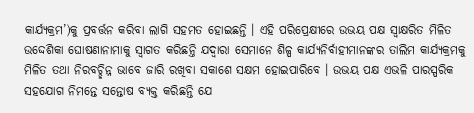କାର୍ଯ୍ୟକ୍ରମ’)କୁ ପ୍ରବର୍ତ୍ତନ କରିବା ଲାଗି ସହମତ ହୋଇଛନ୍ତି । ଏହି ପରିପ୍ରେକ୍ଷୀରେ ଉଭୟ ପକ୍ଷ ସ୍ୱାକ୍ଷରିତ ମିଳିତ ଉଦ୍ଦେଶିକା ଘୋଷଣାନାମାକୁ ସ୍ୱାଗତ କରିଛନ୍ତି ଯଦ୍ୱାରା ସେମାନେ ଶିଳ୍ପ କାର୍ଯ୍ୟନିର୍ବାହୀମାନଙ୍କର ତାଲିମ କାର୍ଯ୍ୟକ୍ରମକୁ ମିଳିତ ତଥା ନିରବଚ୍ଛିନ୍ନ ଭାବେ ଜାରି ରଖିବା ସକାଶେ ସକ୍ଷମ ହୋଇପାରିବେ । ଉଭୟ ପକ୍ଷ ଏଭଳି ପାରସ୍ପରିକ ସହଯୋଗ ନିମନ୍ତେ ସନ୍ତୋଷ ବ୍ୟକ୍ତ କରିଛନ୍ତି ଯେ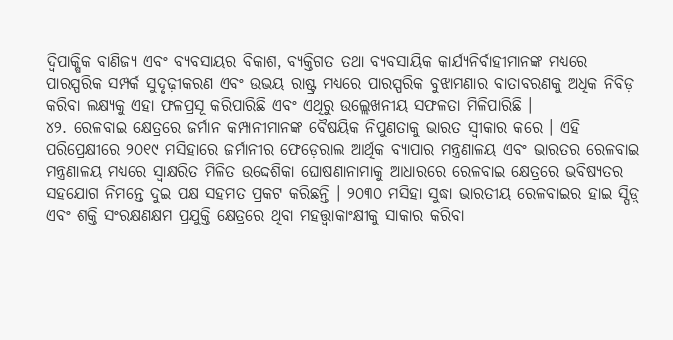ଦ୍ୱିପାକ୍ଷିକ ବାଣିଜ୍ୟ ଏବଂ ବ୍ୟବସାୟର ବିକାଶ, ବ୍ୟକ୍ତିଗତ ତଥା ବ୍ୟବସାୟିକ କାର୍ଯ୍ୟନିର୍ବାହୀମାନଙ୍କ ମଧ୍ୟରେ ପାରସ୍ପରିକ ସମ୍ପର୍କ ସୁଦୃଢ଼ୀକରଣ ଏବଂ ଉଭୟ ରାଷ୍ଟ୍ର ମଧ୍ୟରେ ପାରସ୍ପରିକ ବୁଝାମଣାର ବାତାବରଣକୁ ଅଧିକ ନିବିଡ଼ କରିବା ଲକ୍ଷ୍ୟକୁ ଏହା ଫଳପ୍ରସୂ କରିପାରିଛି ଏବଂ ଏଥିରୁ ଉଲ୍ଲେଖନୀୟ ସଫଳତା ମିଳିପାରିଛି ।
୪୨. ରେଳବାଇ କ୍ଷେତ୍ରରେ ଜର୍ମାନ କମ୍ପାନୀମାନଙ୍କ ବୈଷୟିକ ନିପୁଣତାକୁ ଭାରତ ସ୍ୱୀକାର କରେ । ଏହି ପରିପ୍ରେକ୍ଷୀରେ ୨୦୧୯ ମସିହାରେ ଜର୍ମାନୀର ଫେଡ଼େରାଲ ଆର୍ଥିକ ବ୍ୟାପାର ମନ୍ତ୍ରଣାଳୟ ଏବଂ ଭାରତର ରେଳବାଇ ମନ୍ତ୍ରଣାଳୟ ମଧ୍ୟରେ ସ୍ୱାକ୍ଷରିତ ମିଳିତ ଉଦ୍ଦେଶିକା ଘୋଷଣାନାମାକୁ ଆଧାରରେ ରେଳବାଇ କ୍ଷେତ୍ରରେ ଭବିଷ୍ୟତର ସହଯୋଗ ନିମନ୍ତେ ଦୁଇ ପକ୍ଷ ସହମତ ପ୍ରକଟ କରିଛନ୍ତି । ୨୦୩୦ ମସିହା ସୁଦ୍ଧା ଭାରତୀୟ ରେଳବାଇର ହାଇ ସ୍ପିଡ଼୍ ଏବଂ ଶକ୍ତି ସଂରକ୍ଷଣକ୍ଷମ ପ୍ରଯୁକ୍ତି କ୍ଷେତ୍ରରେ ଥିବା ମହତ୍ତ୍ୱାକାଂକ୍ଷୀକୁ ସାକାର କରିବା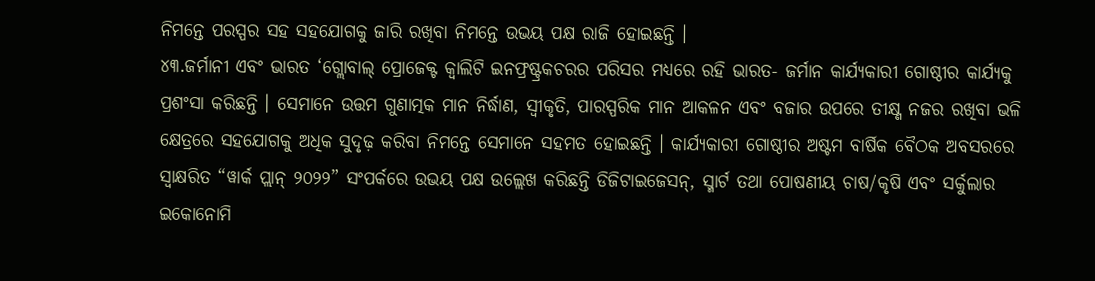ନିମନ୍ତେ ପରସ୍ପର ସହ ସହଯୋଗକୁ ଜାରି ରଖିବା ନିମନ୍ତେ ଉଭୟ ପକ୍ଷ ରାଜି ହୋଇଛନ୍ତି ।
୪୩.ଜର୍ମାନୀ ଏବଂ ଭାରତ ‘ଗ୍ଲୋବାଲ୍ ପ୍ରୋଜେକ୍ଟ କ୍ୱାଲିଟି ଇନଫ୍ରଷ୍ଟ୍ରକଚରର ପରିସର ମଧ୍ୟରେ ରହି ଭାରତ- ଜର୍ମାନ କାର୍ଯ୍ୟକାରୀ ଗୋଷ୍ଠୀର କାର୍ଯ୍ୟକୁ ପ୍ରଶଂସା କରିଛନ୍ତି । ସେମାନେ ଉତ୍ତମ ଗୁଣାତ୍ମକ ମାନ ନିର୍ଦ୍ଧାଣ, ସ୍ୱୀକୃତି, ପାରସ୍ପରିକ ମାନ ଆକଳନ ଏବଂ ବଜାର ଉପରେ ତୀକ୍ଷ୍ଣ ନଜର ରଖିବା ଭଳି କ୍ଷେତ୍ରରେ ସହଯୋଗକୁ ଅଧିକ ସୁଦୃଢ଼ କରିବା ନିମନ୍ତେ ସେମାନେ ସହମତ ହୋଇଛନ୍ତି । କାର୍ଯ୍ୟକାରୀ ଗୋଷ୍ଠୀର ଅଷ୍ଟମ ବାର୍ଷିକ ବୈଠକ ଅବସରରେ ସ୍ୱାକ୍ଷରିତ “ୱାର୍କ ପ୍ଲାନ୍ ୨୦୨୨” ସଂପର୍କରେ ଉଭୟ ପକ୍ଷ ଉଲ୍ଲେଖ କରିଛନ୍ତି ଡିଜିଟାଇଜେସନ୍, ସ୍ମାର୍ଟ ତଥା ପୋଷଣୀୟ ଚାଷ/କୃଷି ଏବଂ ସର୍କୁଲାର ଇକୋନୋମି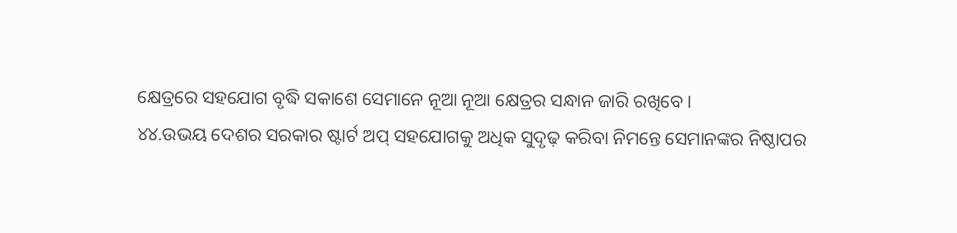କ୍ଷେତ୍ରରେ ସହଯୋଗ ବୃଦ୍ଧି ସକାଶେ ସେମାନେ ନୂଆ ନୂଆ କ୍ଷେତ୍ରର ସନ୍ଧାନ ଜାରି ରଖିବେ ।
୪୪.ଉଭୟ ଦେଶର ସରକାର ଷ୍ଟାର୍ଟ ଅପ୍ ସହଯୋଗକୁ ଅଧିକ ସୁଦୃଢ଼ କରିବା ନିମନ୍ତେ ସେମାନଙ୍କର ନିଷ୍ଠାପର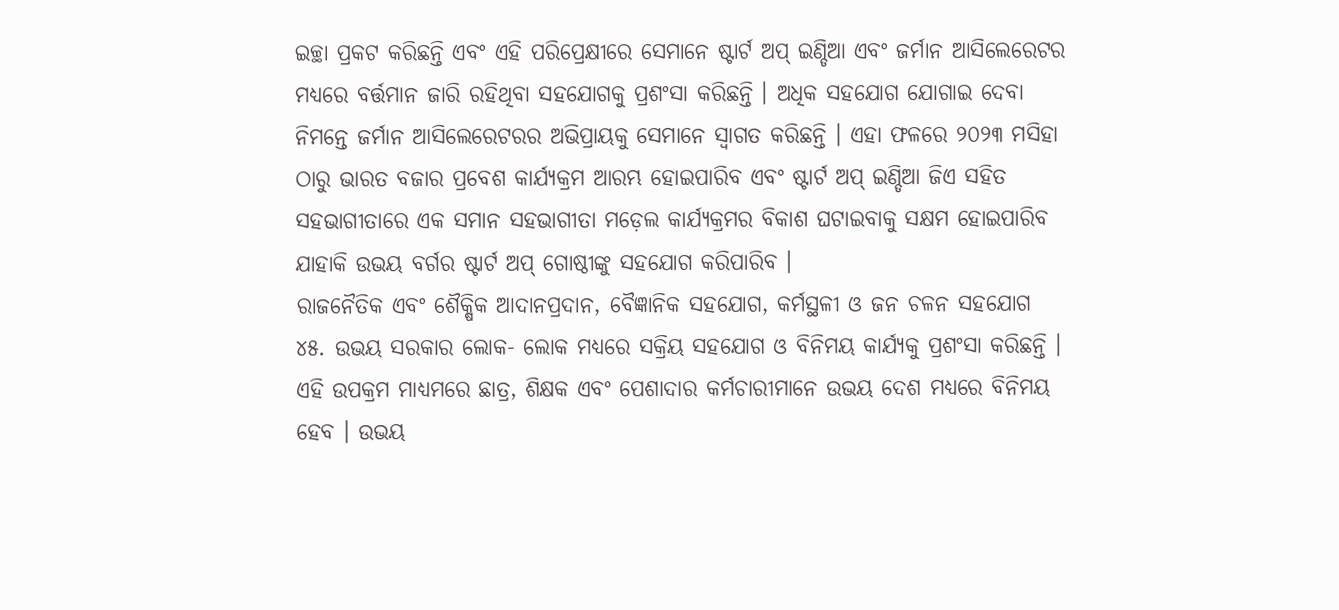ଇଚ୍ଛା ପ୍ରକଟ କରିଛନ୍ତି ଏବଂ ଏହି ପରିପ୍ରେକ୍ଷୀରେ ସେମାନେ ଷ୍ଟାର୍ଟ ଅପ୍ ଇଣ୍ଡିଆ ଏବଂ ଜର୍ମାନ ଆସିଲେରେଟର ମଧ୍ୟରେ ବର୍ତ୍ତମାନ ଜାରି ରହିଥିବା ସହଯୋଗକୁ ପ୍ରଶଂସା କରିଛନ୍ତି । ଅଧିକ ସହଯୋଗ ଯୋଗାଇ ଦେବା ନିମନ୍ତେ ଜର୍ମାନ ଆସିଲେରେଟରର ଅଭିପ୍ରାୟକୁ ସେମାନେ ସ୍ୱାଗତ କରିଛନ୍ତି । ଏହା ଫଳରେ ୨୦୨୩ ମସିହା ଠାରୁ ଭାରତ ବଜାର ପ୍ରବେଶ କାର୍ଯ୍ୟକ୍ରମ ଆରମ୍ଭ ହୋଇପାରିବ ଏବଂ ଷ୍ଟାର୍ଟ ଅପ୍ ଇଣ୍ଡିଆ ଜିଏ ସହିତ ସହଭାଗୀତାରେ ଏକ ସମାନ ସହଭାଗୀତା ମଡ଼େଲ କାର୍ଯ୍ୟକ୍ରମର ବିକାଶ ଘଟାଇବାକୁ ସକ୍ଷମ ହୋଇପାରିବ ଯାହାକି ଉଭୟ ବର୍ଗର ଷ୍ଟାର୍ଟ ଅପ୍ ଗୋଷ୍ଠୀଙ୍କୁ ସହଯୋଗ କରିପାରିବ ।
ରାଜନୈତିକ ଏବଂ ଶୈକ୍ଷିକ ଆଦାନପ୍ରଦାନ, ବୈଜ୍ଞାନିକ ସହଯୋଗ, କର୍ମସ୍ଥଳୀ ଓ ଜନ ଚଳନ ସହଯୋଗ
୪୫. ଉଭୟ ସରକାର ଲୋକ- ଲୋକ ମଧ୍ୟରେ ସକ୍ରିୟ ସହଯୋଗ ଓ ବିନିମୟ କାର୍ଯ୍ୟକୁ ପ୍ରଶଂସା କରିଛନ୍ତି । ଏହି ଉପକ୍ରମ ମାଧ୍ୟମରେ ଛାତ୍ର, ଶିକ୍ଷକ ଏବଂ ପେଶାଦାର କର୍ମଚାରୀମାନେ ଉଭୟ ଦେଶ ମଧ୍ୟରେ ବିନିମୟ ହେବ । ଉଭୟ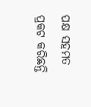ପକ୍ଷ ସହମତ ପ୍ରକଟ କରିଛନ୍ତି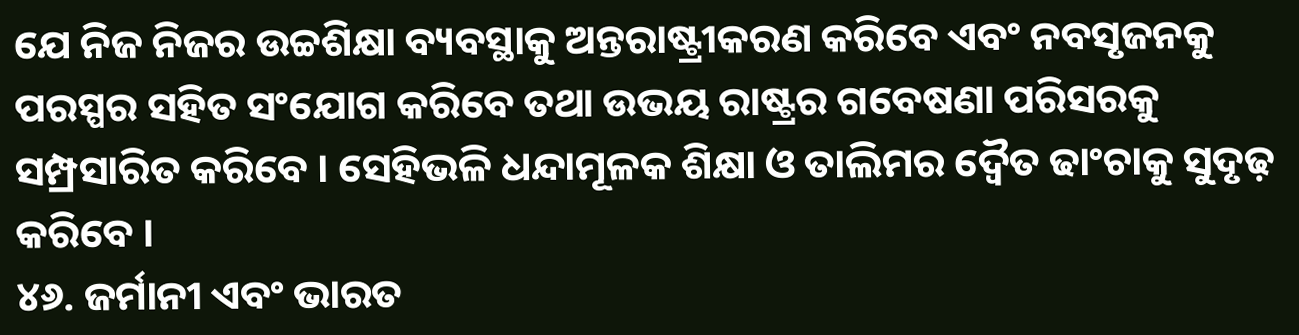ଯେ ନିଜ ନିଜର ଉଚ୍ଚଶିକ୍ଷା ବ୍ୟବସ୍ଥାକୁ ଅନ୍ତରାଷ୍ଟ୍ରୀକରଣ କରିବେ ଏବଂ ନବସୃଜନକୁ ପରସ୍ପର ସହିତ ସଂଯୋଗ କରିବେ ତଥା ଉଭୟ ରାଷ୍ଟ୍ରର ଗବେଷଣା ପରିସରକୁ ସମ୍ପ୍ରସାରିତ କରିବେ । ସେହିଭଳି ଧନ୍ଦାମୂଳକ ଶିକ୍ଷା ଓ ତାଲିମର ଦ୍ୱୈତ ଢାଂଚାକୁ ସୁଦୃଢ଼ କରିବେ ।
୪୬. ଜର୍ମାନୀ ଏବଂ ଭାରତ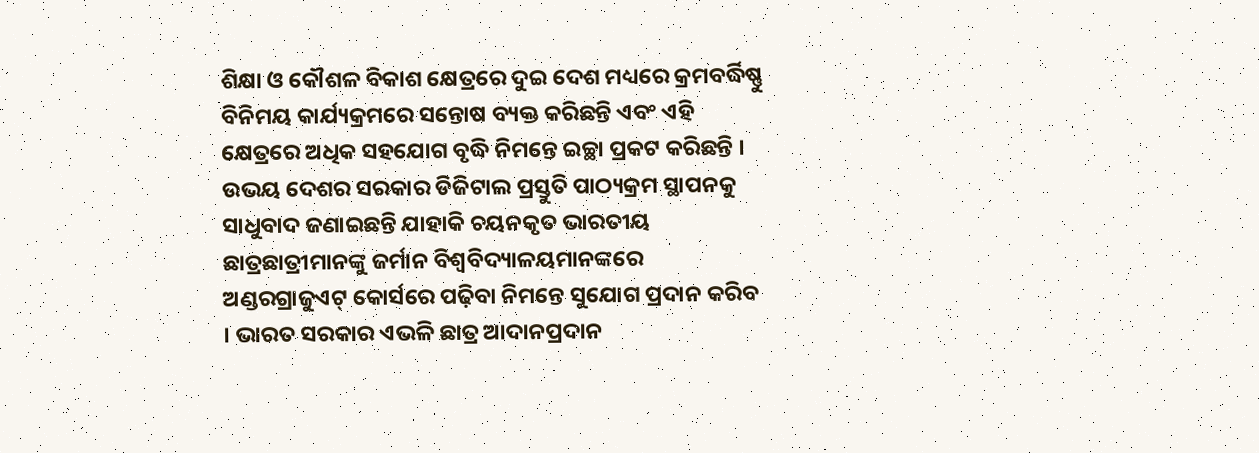ଶିକ୍ଷା ଓ କୌଶଳ ବିକାଶ କ୍ଷେତ୍ରରେ ଦୁଇ ଦେଶ ମଧ୍ୟରେ କ୍ରମବର୍ଦ୍ଧିଷ୍ଣୁ ବିନିମୟ କାର୍ଯ୍ୟକ୍ରମରେ ସନ୍ତୋଷ ବ୍ୟକ୍ତ କରିଛନ୍ତି ଏବଂ ଏହି କ୍ଷେତ୍ରରେ ଅଧିକ ସହଯୋଗ ବୃଦ୍ଧି ନିମନ୍ତେ ଇଚ୍ଛା ପ୍ରକଟ କରିଛନ୍ତି । ଉଭୟ ଦେଶର ସରକାର ଡିଜିଟାଲ ପ୍ରସ୍ତୁତି ପାଠ୍ୟକ୍ରମ ସ୍ଥାପନକୁ ସାଧୁବାଦ ଜଣାଇଛନ୍ତି ଯାହାକି ଚୟନକୃତ ଭାରତୀୟ ଛାତ୍ରଛାତ୍ରୀମାନଙ୍କୁ ଜର୍ମାନ ବିଶ୍ୱବିଦ୍ୟାଳୟମାନଙ୍କରେ ଅଣ୍ଡରଗ୍ରାଜୁଏଟ୍ କୋର୍ସରେ ପଢ଼ିବା ନିମନ୍ତେ ସୁଯୋଗ ପ୍ରଦାନ କରିବ । ଭାରତ ସରକାର ଏଭଳି ଛାତ୍ର ଆଦାନପ୍ରଦାନ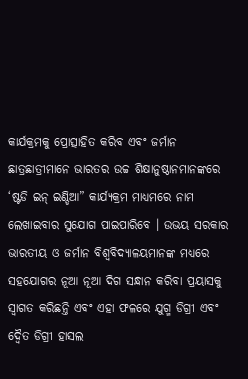କାର୍ଯକ୍ରମକୁ ପ୍ରୋତ୍ସାହିତ କରିବ ଏବଂ ଜର୍ମାନ ଛାତ୍ରଛାତ୍ରୀମାନେ ଭାରତର ଉଚ୍ଚ ଶିକ୍ଷାନୁଷ୍ଠାନମାନଙ୍କରେ ‘ଷ୍ଟଡି ଇନ୍ ଇଣ୍ଡିଆ” କାର୍ଯ୍ୟକ୍ରମ ମାଧ୍ୟମରେ ନାମ ଲେଖାଇବାର ସୁଯୋଗ ପାଇପାରିବେ । ଉଭୟ ସରକାର ଭାରତୀୟ ଓ ଜର୍ମାନ ବିଶ୍ୱବିଦ୍ୟାଳୟମାନଙ୍କ ମଧ୍ୟରେ ସହଯୋଗର ନୂଆ ନୂଆ ଦିଗ ସନ୍ଧାନ କରିବା ପ୍ରୟାସକୁ ସ୍ୱାଗତ କରିଛନ୍ତି ଏବଂ ଏହା ଫଳରେ ଯୁଗ୍ମ ଡିଗ୍ରୀ ଏବଂ ଦ୍ୱୈତ ଡିଗ୍ରୀ ହାସଲ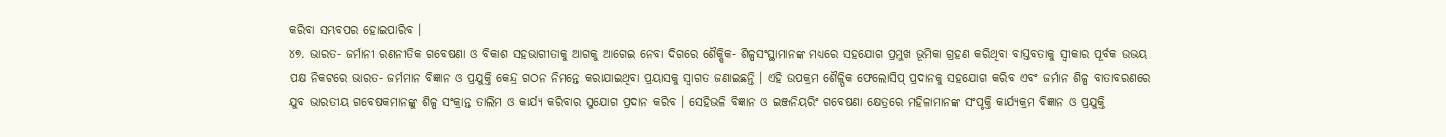କରିବା ସମ୍ଭବପର ହୋଇପାରିବ ।
୪୭. ଭାରତ- ଜର୍ମାନୀ ରଣନୀତିକ ଗବେଷଣା ଓ ବିକାଶ ସହଭାଗୀତାକୁ ଆଗକୁ ଆଗେଇ ନେବା ଦିଗରେ ଶୈକ୍ଷିକ- ଶିଳ୍ପସଂସ୍ଥାମାନଙ୍କ ମଧ୍ୟରେ ସହଯୋଗ ପ୍ରମୁଖ ଭୂମିକା ଗ୍ରହଣ କରିଥିବା ବାସ୍ତବତାକୁ ସ୍ୱୀକାର ପୂର୍ବକ ଉଭୟ ପକ୍ଷ ନିକଟରେ ଭାରତ- ଜର୍ମମାନ ବିଜ୍ଞାନ ଓ ପ୍ରଯୁକ୍ତି କେନ୍ଦ୍ର ଗଠନ ନିମନ୍ତେ କରାଯାଇଥିବା ପ୍ରୟାସକୁ ସ୍ୱାଗତ ଜଣାଇଛନ୍ତି । ଏହି ଉପକ୍ରମ ଶୈଳ୍ପିକ ଫେଲୋସିପ୍ ପ୍ରଦାନକୁ ସହଯୋଗ କରିବ ଏବଂ ଜର୍ମାନ ଶିଳ୍ପ ବାତାବରଣରେ ଯୁବ ଭାରତୀୟ ଗବେଷକମାନଙ୍କୁ ଶିଳ୍ପ ସଂକ୍ରାନ୍ତ ତାଲିମ ଓ କାର୍ଯ୍ୟ କରିବାର ସୁଯୋଗ ପ୍ରଦାନ କରିବ । ସେହିଭଳି ବିଜ୍ଞାନ ଓ ଇଞ୍ଜନିୟରିଂ ଗବେଷଣା କ୍ଷେତ୍ରରେ ମହିଳାମାନଙ୍କ ସଂପୃକ୍ତି କାର୍ଯ୍ୟକ୍ରମ ବିଜ୍ଞାନ ଓ ପ୍ରଯୁକ୍ତି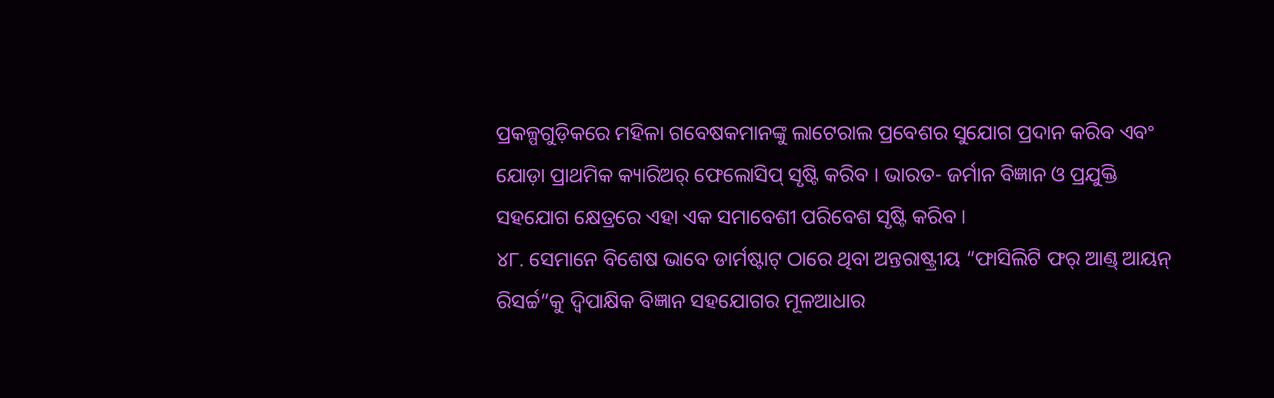ପ୍ରକଳ୍ପଗୁଡ଼ିକରେ ମହିଳା ଗବେଷକମାନଙ୍କୁ ଲାଟେରାଲ ପ୍ରବେଶର ସୁଯୋଗ ପ୍ରଦାନ କରିବ ଏବଂ ଯୋଡ଼ା ପ୍ରାଥମିକ କ୍ୟାରିଅର୍ ଫେଲୋସିପ୍ ସୃଷ୍ଟି କରିବ । ଭାରତ- ଜର୍ମାନ ବିଜ୍ଞାନ ଓ ପ୍ରଯୁକ୍ତି ସହଯୋଗ କ୍ଷେତ୍ରରେ ଏହା ଏକ ସମାବେଶୀ ପରିବେଶ ସୃଷ୍ଟି କରିବ ।
୪୮. ସେମାନେ ବିଶେଷ ଭାବେ ଡାର୍ମଷ୍ଟାଟ୍ ଠାରେ ଥିବା ଅନ୍ତରାଷ୍ଟ୍ରୀୟ “ଫାସିଲିଟି ଫର୍ ଆଣ୍ଡ୍ ଆୟନ୍ ରିସର୍ଚ୍ଚ”କୁ ଦ୍ୱିପାକ୍ଷିକ ବିଜ୍ଞାନ ସହଯୋଗର ମୂଳଆଧାର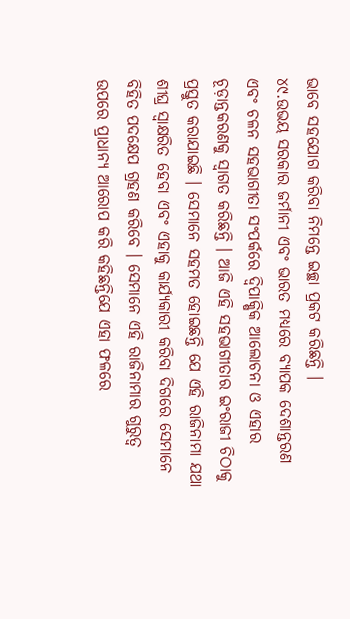ଭାବେ ସହଯୋଗ କରିବା ନିମନ୍ତେ ଇଚ୍ଛା ପ୍ରକଟ କରିଛନ୍ତି ।
୪୯.ଉଭୟ ସରକାର ଜର୍ମାନୀ ଏବଂ ଭାରତ ମଧ୍ୟରେ ବ୍ୟାପକ ଦେଶାନ୍ତରଣ ଏବଂ ଚଳନ ସହଭାଗୀତା ସଂପର୍କରେ ଦ୍ୱିପାକ୍ଷିକ ଆଲୋଚନା ଓ ଏହାର ଚୂଡ଼ାନ୍ତକରଣକୁ ସ୍ୱାଗତ କରିଛନ୍ତି । ଆଜି ଏହି ସହଭାଗୀତାର ଇଂରାଜୀ ଚିଠାକୁ ପ୍ରସ୍ତୁତ କରାଯାଇଛି । ସେମାନେ ସହମତ ହୋଇଛନ୍ତି ଯେ ଏହି ରାଜିନାମା ଯଥା ଶୀଘ୍ର ସ୍ୱାକ୍ଷରିତ ହେବା ଏବଂ ଏହାକୁ କାର୍ଯ୍ୟକାରୀ କରିବା ଦିଗରେ ସେମାନେ ବିହିତ ପଦକ୍ଷେପ ଗ୍ରହଣ କରିବେ । ସେମାନେ ଏହି ରାଜିନାମାର ଗୁରୁତ୍ୱ ଉପରେ ପ୍ରାଧାନ୍ୟ ଆରୋପ କରି କହିଛନ୍ତିଯେ ଏହା ଫଳରେ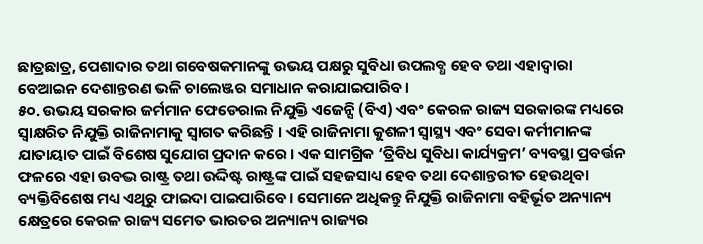ଛାତ୍ରଛାତ୍ର, ପେଶାଦାର ତଥା ଗବେଷକମାନଙ୍କୁ ଉଭୟ ପକ୍ଷରୁ ସୁବିଧା ଉପଲବ୍ଧ ହେବ ତଥା ଏହାଦ୍ୱାରା ବେଆଇନ ଦେଶାନ୍ତରଣ ଭଳି ଚାଲେଞ୍ଜର ସମାଧାନ କରାଯାଇପାରିବ ।
୫୦. ଉଭୟ ସରକାର ଜର୍ମମାନ ଫେଡେରାଲ ନିଯୁକ୍ତି ଏଜେନ୍ସି (ବିଏ) ଏବଂ କେରଳ ରାଜ୍ୟ ସରକାରଙ୍କ ମଧ୍ୟରେ ସ୍ୱାକ୍ଷରିତ ନିଯୁକ୍ତି ରାଜିନାମାକୁ ସ୍ୱାଗତ କରିଛନ୍ତି । ଏହି ରାଜିନାମା କୁଶଳୀ ସ୍ୱାସ୍ଥ୍ୟ ଏବଂ ସେବା କର୍ମୀମାନଙ୍କ ଯାତାୟାତ ପାଇଁ ବିଶେଷ ସୁଯୋଗ ପ୍ରଦାନ କରେ । ଏକ ସାମଗ୍ରିକ ‘ତ୍ରିବିଧ ସୁବିଧା କାର୍ଯ୍ୟକ୍ରମ’ ବ୍ୟବସ୍ଥା ପ୍ରବର୍ତ୍ତନ ଫଳରେ ଏହା ଉବଦ୍ଭ ରାଷ୍ଟ୍ର ତଥା ଉଦ୍ଦିଷ୍ଟ ରାଷ୍ଟ୍ରଙ୍କ ପାଇଁ ସହଜସାଧ୍ୟ ହେବ ତଥା ଦେଶାନ୍ତରୀତ ହେଉଥିବା ବ୍ୟକ୍ତିବିଶେଷ ମଧ୍ୟ ଏଥିରୁ ଫାଇଦା ପାଇପାରିବେ । ସେମାନେ ଅଧିକନ୍ତୁ ନିଯୁକ୍ତି ରାଜିନାମା ବହିର୍ଭୂତ ଅନ୍ୟାନ୍ୟ କ୍ଷେତ୍ରରେ କେରଳ ରାଜ୍ୟ ସମେତ ଭାରତର ଅନ୍ୟାନ୍ୟ ରାଜ୍ୟର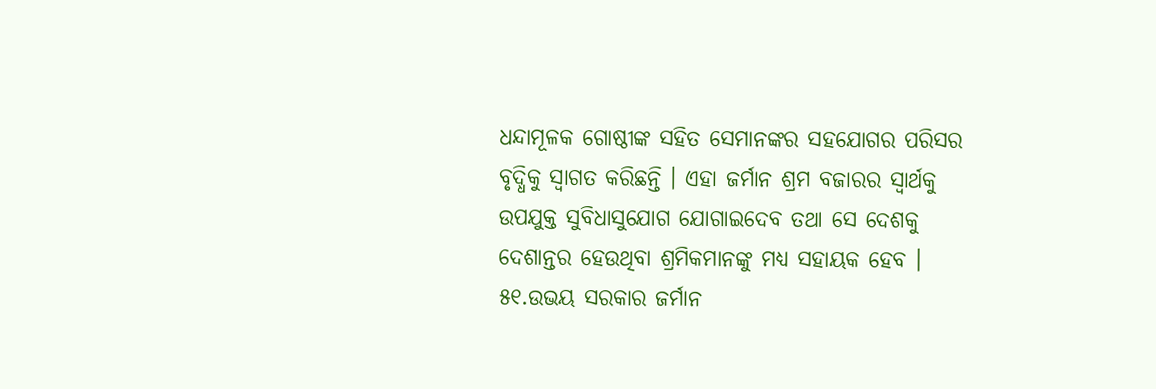ଧନ୍ଦାମୂଳକ ଗୋଷ୍ଠୀଙ୍କ ସହିତ ସେମାନଙ୍କର ସହଯୋଗର ପରିସର ବୃଦ୍ଧିକୁ ସ୍ୱାଗତ କରିଛନ୍ତି । ଏହା ଜର୍ମାନ ଶ୍ରମ ବଜାରର ସ୍ୱାର୍ଥକୁ ଉପଯୁକ୍ତ ସୁବିଧାସୁଯୋଗ ଯୋଗାଇଦେବ ତଥା ସେ ଦେଶକୁ ଦେଶାନ୍ତର ହେଉଥିବା ଶ୍ରମିକମାନଙ୍କୁ ମଧ୍ୟ ସହାୟକ ହେବ ।
୫୧.ଉଭୟ ସରକାର ଜର୍ମାନ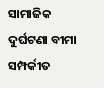ସାମାଜିକ ଦୁର୍ଘଟଣା ବୀମା ସମ୍ପର୍କୀତ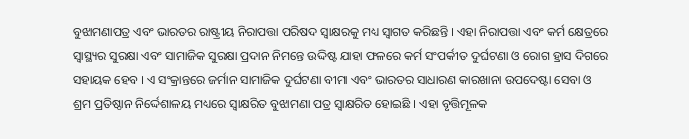ବୁଝାମଣାପତ୍ର ଏବଂ ଭାରତର ରାଷ୍ଟ୍ରୀୟ ନିରାପତ୍ତା ପରିଷଦ ସ୍ୱାକ୍ଷରକୁ ମଧ୍ୟ ସ୍ୱାଗତ କରିଛନ୍ତି । ଏହା ନିରାପତ୍ତା ଏବଂ କର୍ମ କ୍ଷେତ୍ରରେ ସ୍ୱାସ୍ଥ୍ୟର ସୁରକ୍ଷା ଏବଂ ସାମାଜିକ ସୁରକ୍ଷା ପ୍ରଦାନ ନିମନ୍ତେ ଉଦ୍ଦିଷ୍ଟ ଯାହା ଫଳରେ କର୍ମ ସଂପର୍କୀତ ଦୁର୍ଘଟଣା ଓ ରୋଗ ହ୍ରାସ ଦିଗରେ ସହାୟକ ହେବ । ଏ ସଂକ୍ରାନ୍ତରେ ଜର୍ମାନ ସାମାଜିକ ଦୁର୍ଘଟଣା ବୀମା ଏବଂ ଭାରତର ସାଧାରଣ କାରଖାନା ଉପଦେଷ୍ଟା ସେବା ଓ ଶ୍ରମ ପ୍ରତିଷ୍ଠାନ ନିର୍ଦ୍ଦେଶାଳୟ ମଧ୍ୟରେ ସ୍ୱାକ୍ଷରିତ ବୁଝାମଣା ପତ୍ର ସ୍ୱାକ୍ଷରିତ ହୋଇଛି । ଏହା ବୃତ୍ତିମୂଳକ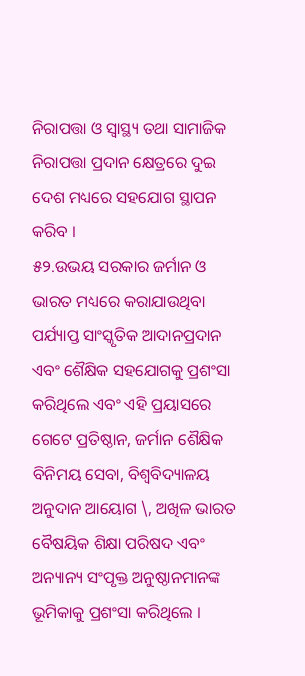ନିରାପତ୍ତା ଓ ସ୍ୱାସ୍ଥ୍ୟ ତଥା ସାମାଜିକ ନିରାପତ୍ତା ପ୍ରଦାନ କ୍ଷେତ୍ରରେ ଦୁଇ ଦେଶ ମଧ୍ୟରେ ସହଯୋଗ ସ୍ଥାପନ କରିବ ।
୫୨.ଉଭୟ ସରକାର ଜର୍ମାନ ଓ ଭାରତ ମଧ୍ୟରେ କରାଯାଉଥିବା ପର୍ଯ୍ୟାପ୍ତ ସାଂସ୍କୃତିକ ଆଦାନପ୍ରଦାନ ଏବଂ ଶୈକ୍ଷିକ ସହଯୋଗକୁ ପ୍ରଶଂସା କରିଥିଲେ ଏବଂ ଏହି ପ୍ରୟାସରେ ଗେଟେ ପ୍ରତିଷ୍ଠାନ, ଜର୍ମାନ ଶୈକ୍ଷିକ ବିନିମୟ ସେବା, ବିଶ୍ୱବିଦ୍ୟାଳୟ ଅନୁଦାନ ଆୟୋଗ \, ଅଖିଳ ଭାରତ ବୈଷୟିକ ଶିକ୍ଷା ପରିଷଦ ଏବଂ ଅନ୍ୟାନ୍ୟ ସଂପୃକ୍ତ ଅନୁଷ୍ଠାନମାନଙ୍କ ଭୂମିକାକୁ ପ୍ରଶଂସା କରିଥିଲେ ।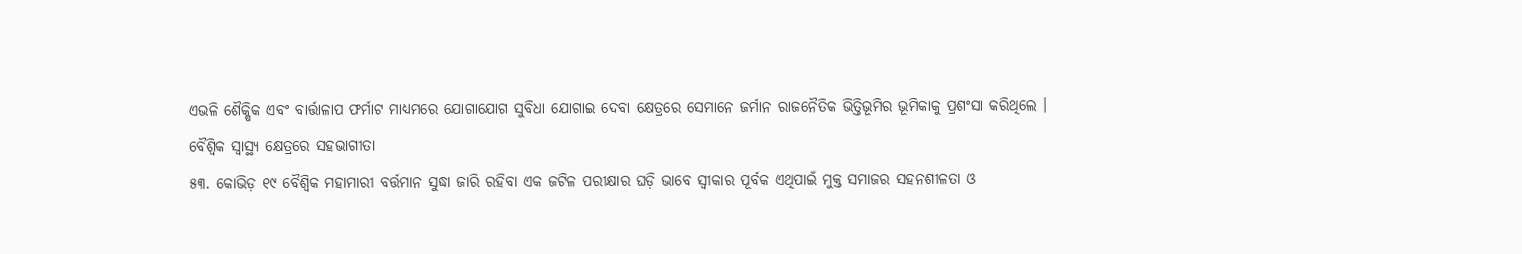ଏଭଳି ଶୈକ୍ଷିକ ଏବଂ ବାର୍ତ୍ତାଳାପ ଫର୍ମାଟ ମାଧ୍ୟମରେ ଯୋଗାଯୋଗ ସୁବିଧା ଯୋଗାଇ ଦେବା କ୍ଷେତ୍ରରେ ସେମାନେ ଜର୍ମାନ ରାଜନୈତିକ ଭିତ୍ତିଭୂମିର ଭୂମିକାକୁ ପ୍ରଶଂସା କରିଥିଲେ ।
ବୈଶ୍ୱିକ ସ୍ୱାସ୍ଥ୍ୟ କ୍ଷେତ୍ରରେ ସହଭାଗୀତା
୫୩. କୋଭିଡ଼ ୧୯ ବୈଶ୍ୱିକ ମହାମାରୀ ବର୍ତ୍ତମାନ ସୁଦ୍ଧା ଜାରି ରହିବା ଏକ ଜଟିଳ ପରୀକ୍ଷାର ଘଡ଼ି ଭାବେ ସ୍ୱୀକାର ପୂର୍ବକ ଏଥିପାଇଁ ମୁକ୍ତ ସମାଜର ସହନଶୀଳତା ଓ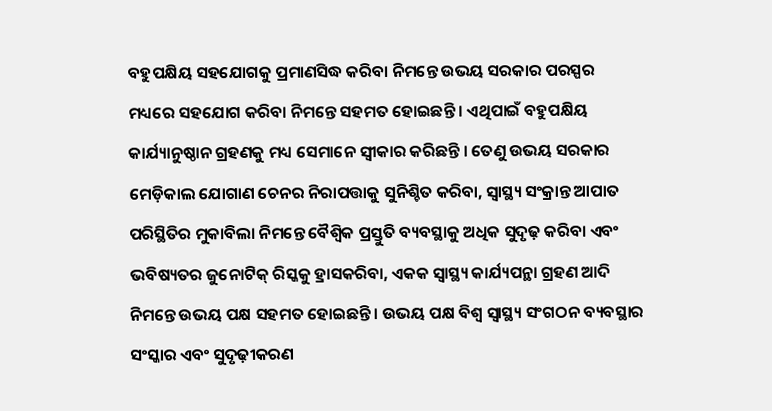ବହୁପକ୍ଷିୟ ସହଯୋଗକୁ ପ୍ରମାଣସିଦ୍ଧ କରିବା ନିମନ୍ତେ ଉଭୟ ସରକାର ପରସ୍ପର ମଧ୍ୟରେ ସହଯୋଗ କରିବା ନିମନ୍ତେ ସହମତ ହୋଇଛନ୍ତି । ଏଥିପାଇଁ ବହୁପକ୍ଷିୟ କାର୍ଯ୍ୟାନୁଷ୍ଠାନ ଗ୍ରହଣକୁ ମଧ୍ୟ ସେମାନେ ସ୍ୱୀକାର କରିଛନ୍ତି । ତେଣୁ ଉଭୟ ସରକାର ମେଡ଼ିକାଲ ଯୋଗାଣ ଚେନର ନିରାପତ୍ତାକୁ ସୁନିଶ୍ଚିତ କରିବା, ସ୍ୱାସ୍ଥ୍ୟ ସଂକ୍ରାନ୍ତ ଆପାତ ପରିସ୍ଥିତିର ମୁକାବିଲା ନିମନ୍ତେ ବୈଶ୍ୱିକ ପ୍ରସ୍ତୁତି ବ୍ୟବସ୍ଥାକୁ ଅଧିକ ସୁଦୃଢ଼ କରିବା ଏବଂ ଭବିଷ୍ୟତର ଜୁନୋଟିକ୍ ରିସ୍କକୁ ହ୍ରାସକରିବା, ଏକକ ସ୍ୱାସ୍ଥ୍ୟ କାର୍ଯ୍ୟପନ୍ଥା ଗ୍ରହଣ ଆଦି ନିମନ୍ତେ ଉଭୟ ପକ୍ଷ ସହମତ ହୋଇଛନ୍ତି । ଉଭୟ ପକ୍ଷ ବିଶ୍ୱ ସ୍ୱାସ୍ଥ୍ୟ ସଂଗଠନ ବ୍ୟବସ୍ଥାର ସଂସ୍କାର ଏବଂ ସୁଦୃଢ଼ୀକରଣ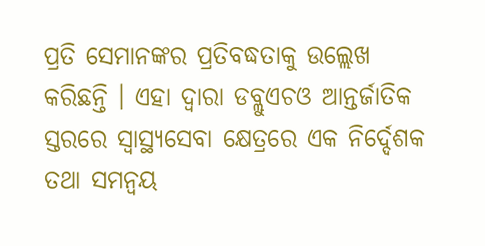ପ୍ରତି ସେମାନଙ୍କର ପ୍ରତିବଦ୍ଧତାକୁ ଉଲ୍ଲେଖ କରିଛନ୍ତି । ଏହା ଦ୍ୱାରା ଡବ୍ଲୁଏଚଓ ଆନ୍ତର୍ଜାତିକ ସ୍ତରରେ ସ୍ୱାସ୍ଥ୍ୟସେବା କ୍ଷେତ୍ରରେ ଏକ ନିର୍ଦ୍ଦେଶକ ତଥା ସମନ୍ୱୟ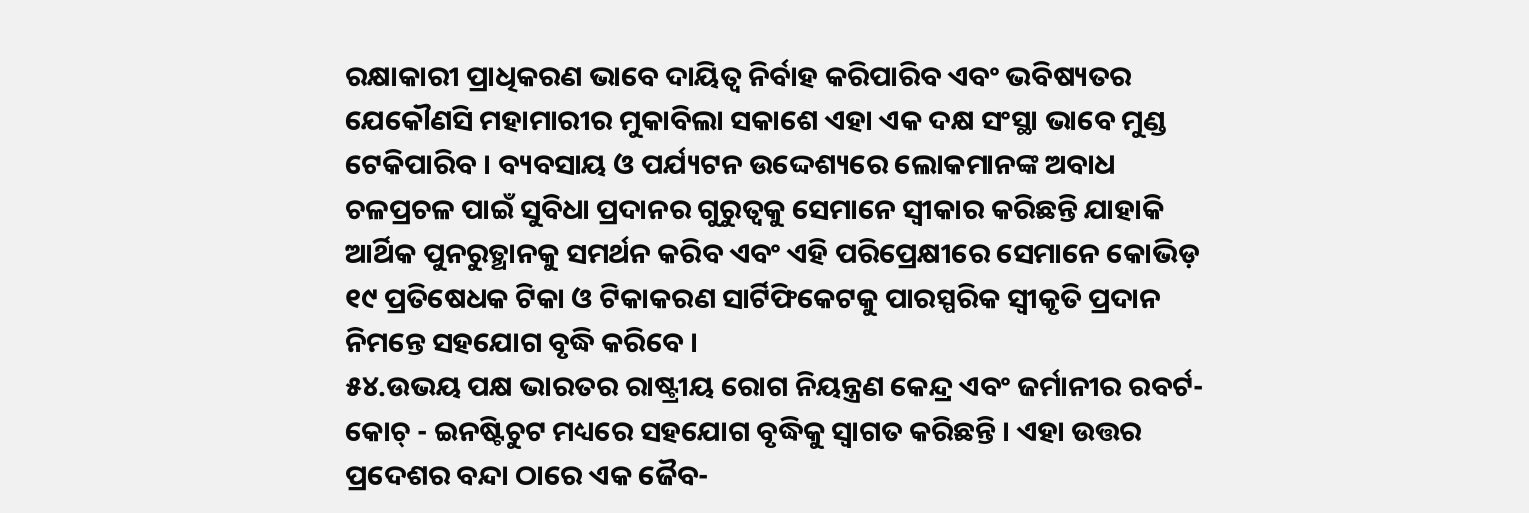ରକ୍ଷାକାରୀ ପ୍ରାଧିକରଣ ଭାବେ ଦାୟିତ୍ୱ ନିର୍ବାହ କରିପାରିବ ଏବଂ ଭବିଷ୍ୟତର ଯେକୌଣସି ମହାମାରୀର ମୁକାବିଲା ସକାଶେ ଏହା ଏକ ଦକ୍ଷ ସଂସ୍ଥା ଭାବେ ମୁଣ୍ଡ ଟେକିପାରିବ । ବ୍ୟବସାୟ ଓ ପର୍ଯ୍ୟଟନ ଉଦ୍ଦେଶ୍ୟରେ ଲୋକମାନଙ୍କ ଅବାଧ ଚଳପ୍ରଚଳ ପାଇଁ ସୁବିଧା ପ୍ରଦାନର ଗୁରୁତ୍ୱକୁ ସେମାନେ ସ୍ୱୀକାର କରିଛନ୍ତି ଯାହାକି ଆର୍ଥିକ ପୁନରୁତ୍ଥାନକୁ ସମର୍ଥନ କରିବ ଏବଂ ଏହି ପରିପ୍ରେକ୍ଷୀରେ ସେମାନେ କୋଭିଡ଼ ୧୯ ପ୍ରତିଷେଧକ ଟିକା ଓ ଟିକାକରଣ ସାର୍ଟିଫିକେଟକୁ ପାରସ୍ପରିକ ସ୍ୱୀକୃତି ପ୍ରଦାନ ନିମନ୍ତେ ସହଯୋଗ ବୃଦ୍ଧି କରିବେ ।
୫୪.ଉଭୟ ପକ୍ଷ ଭାରତର ରାଷ୍ଟ୍ରୀୟ ରୋଗ ନିୟନ୍ତ୍ରଣ କେନ୍ଦ୍ର ଏବଂ ଜର୍ମାନୀର ରବର୍ଟ- କୋଚ୍ - ଇନଷ୍ଟିଚୁଟ ମଧ୍ୟରେ ସହଯୋଗ ବୃଦ୍ଧିକୁ ସ୍ୱାଗତ କରିଛନ୍ତି । ଏହା ଉତ୍ତର ପ୍ରଦେଶର ବନ୍ଦା ଠାରେ ଏକ ଜୈବ-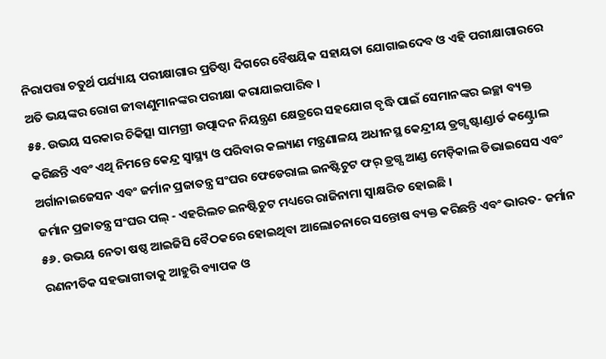ନିରାପତ୍ତା ଚତୁର୍ଥ ପର୍ଯ୍ୟାୟ ପରୀକ୍ଷାଗାର ପ୍ରତିଷ୍ଠା ଦିଗରେ ବୈଷୟିକ ସହାୟତା ଯୋଗାଇଦେବ ଓ ଏହି ପରୀକ୍ଷାଗାରରେ ଅତି ଭୟଙ୍କର ରୋଗ ଜୀବାଣୁମାନଙ୍କର ପରୀକ୍ଷା କରାଯାଇପାରିବ ।
୫୫. ଉଭୟ ସରକାର ଚିକିତ୍ସା ସାମଗ୍ରୀ ଉତ୍ପାଦନ ନିୟନ୍ତ୍ରଣ କ୍ଷେତ୍ରରେ ସହଯୋଗ ବୃଦ୍ଧି ପାଇଁ ସେମାନଙ୍କର ଇଚ୍ଛା ବ୍ୟକ୍ତ କରିଛନ୍ତି ଏବଂ ଏଥି ନିମନ୍ତେ କେନ୍ଦ୍ର ସ୍ୱାସ୍ଥ୍ୟ ଓ ପରିବାର କଲ୍ୟାଣ ମନ୍ତ୍ରଣାଳୟ ଅଧୀନସ୍ଥ କେନ୍ଦ୍ରୀୟ ଡ୍ରଗ୍ସ ଷ୍ଟାଣ୍ଡାର୍ଡ କଣ୍ଟ୍ରୋଲ ଅର୍ଗାନାଇଜେସନ ଏବଂ ଜର୍ମାନ ପ୍ରଜାତନ୍ତ୍ର ସଂଘର ଫେଡେରାଲ ଇନଷ୍ଟିଚୁଟ ଫର୍ ଡ୍ରଗ୍ସ ଆଣ୍ଡ ମେଡ଼ିକାଲ ଡିଭାଇସେସ ଏବଂ ଜର୍ମାନ ପ୍ରଜାତନ୍ତ୍ର ସଂଘର ପଲ୍ - ଏହରିଲଚ ଇନଷ୍ଟିଚୁଟ ମଧ୍ୟରେ ରାଜିନାମା ସ୍ୱାକ୍ଷରିତ ହୋଇଛି ।
୫୬. ଉଭୟ ନେତା ଷଷ୍ଠ ଆଇଜିସି ବୈଠକରେ ହୋଇଥିବା ଆଲୋଚନାରେ ସନ୍ତୋଷ ବ୍ୟକ୍ତ କରିଛନ୍ତି ଏବଂ ଭାରତ- ଜର୍ମାନ ରଣନୀତିକ ସହଭାଗୀତାକୁ ଆହୁରି ବ୍ୟାପକ ଓ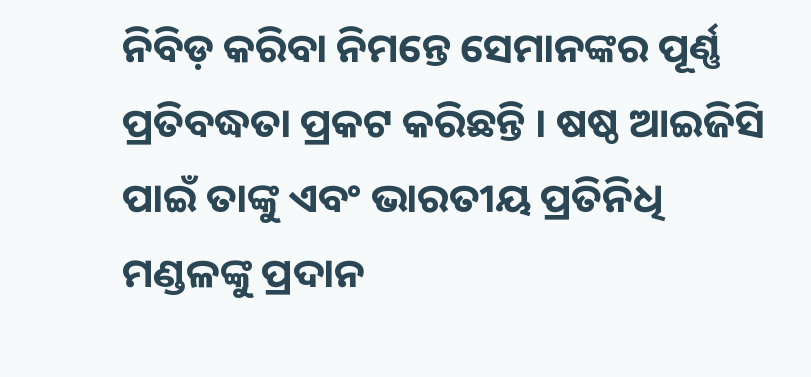ନିବିଡ଼ କରିବା ନିମନ୍ତେ ସେମାନଙ୍କର ପୂର୍ଣ୍ଣ ପ୍ରତିବଦ୍ଧତା ପ୍ରକଟ କରିଛନ୍ତି । ଷଷ୍ଠ ଆଇଜିସି ପାଇଁ ତାଙ୍କୁ ଏବଂ ଭାରତୀୟ ପ୍ରତିନିଧି ମଣ୍ଡଳଙ୍କୁ ପ୍ରଦାନ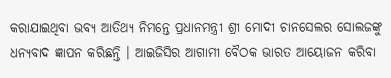କରାଯାଇଥିବା ଭବ୍ୟ ଆତିଥ୍ୟ ନିମନ୍ତେ ପ୍ରଧାନମନ୍ତ୍ରୀ ଶ୍ରୀ ମୋଦୀ ଚାନସେଲର ସୋଲଜଙ୍କୁ ଧନ୍ୟବାଦ ଜ୍ଞାପନ କରିଛନ୍ତି । ଆଇଜିସିର ଆଗାମୀ ବୈଠକ ଭାରତ ଆୟୋଜନ କରିବା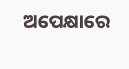ଅପେକ୍ଷାରେ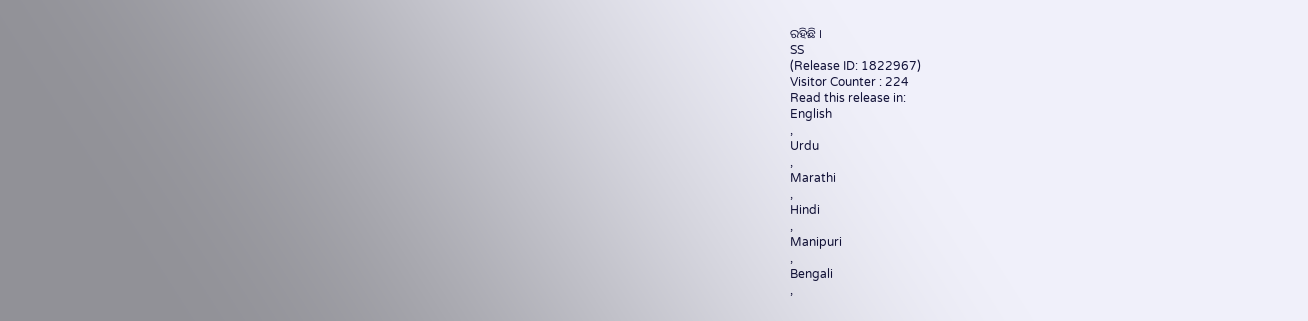ରହିଛି ।
SS
(Release ID: 1822967)
Visitor Counter : 224
Read this release in:
English
,
Urdu
,
Marathi
,
Hindi
,
Manipuri
,
Bengali
,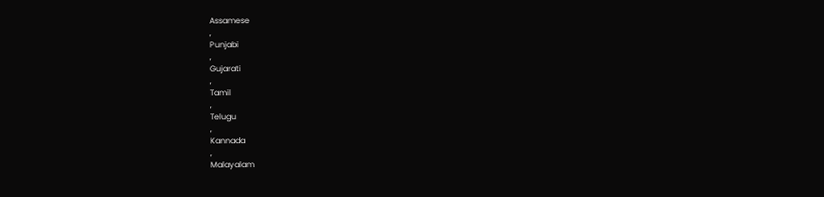Assamese
,
Punjabi
,
Gujarati
,
Tamil
,
Telugu
,
Kannada
,
Malayalam